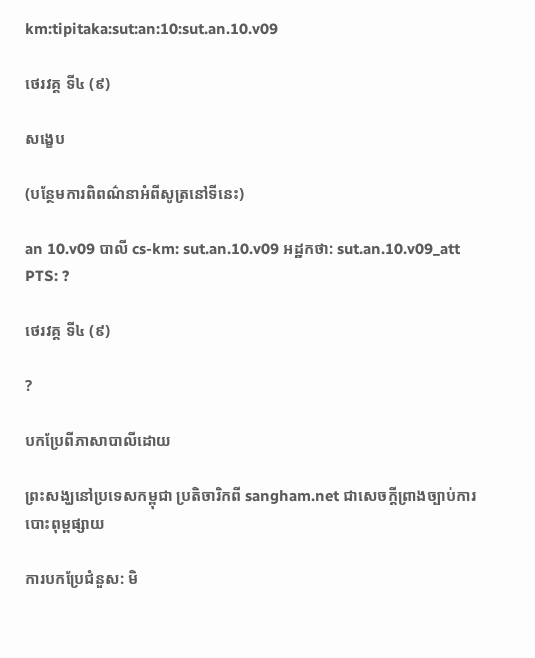km:tipitaka:sut:an:10:sut.an.10.v09

ថេរវគ្គ ទី៤ (៩)

សង្ខេប

(បន្ថែមការពិពណ៌នាអំពីសូត្រនៅទីនេះ)

an 10.v09 បាលី cs-km: sut.an.10.v09 អដ្ឋកថា: sut.an.10.v09_att PTS: ?

ថេរវគ្គ ទី៤ (៩)

?

បកប្រែពីភាសាបាលីដោយ

ព្រះសង្ឃនៅប្រទេសកម្ពុជា ប្រតិចារិកពី sangham.net ជាសេចក្តីព្រាងច្បាប់ការបោះពុម្ពផ្សាយ

ការបកប្រែជំនួស: មិ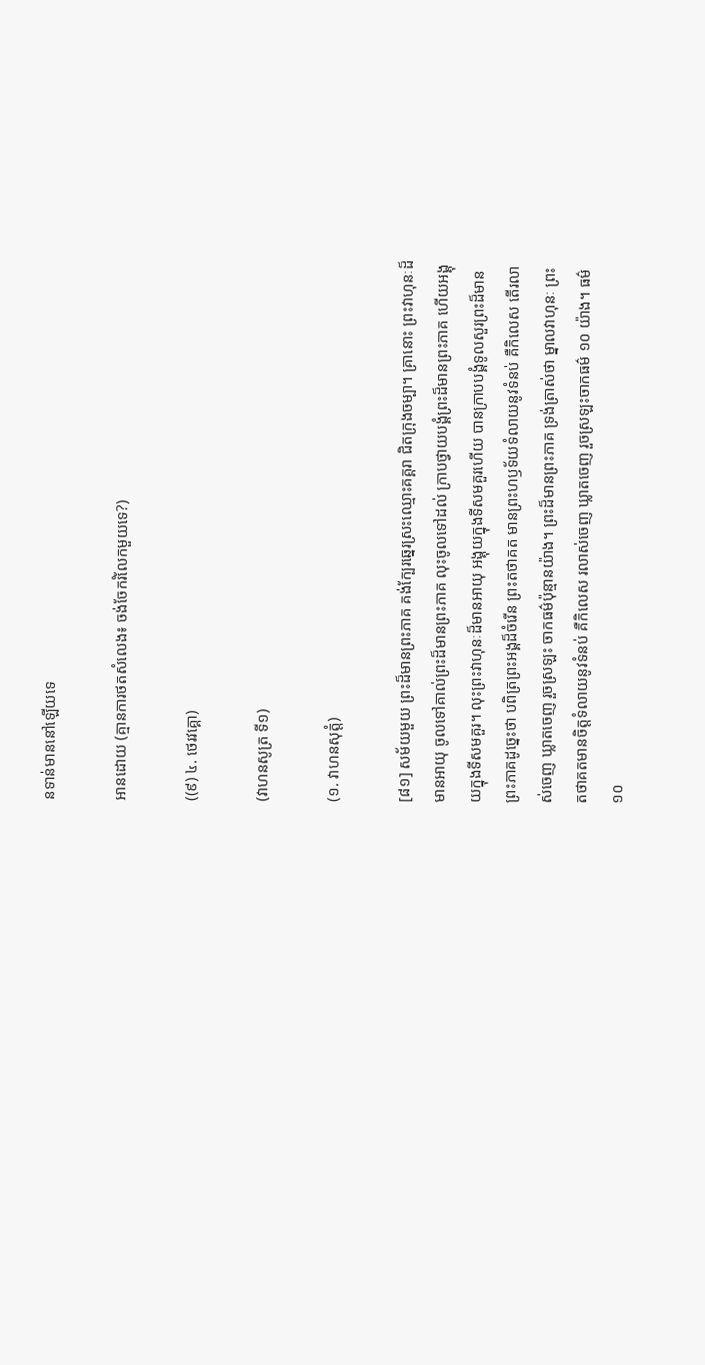នទាន់មាននៅឡើយទេ

អានដោយ (គ្មានការថតសំលេង៖ ចង់ចែករំលែកមួយទេ?)

((៩) ៤. ថេរវគ្គោ)

(វាហនសូត្រ ទី១)

(១. វាហនសុត្តំ)

[៨១] សម័យមួយ ព្រះដ៏មានព្រះភាគ គង់ក្បែរឆ្នេរស្រះឈ្មោះគគ្គរា ជិតក្រុងចម្បា។ គ្រានោះ ព្រះវាហុនៈដ៏មានអាយុ ចូលទៅគាល់ព្រះដ៏មានព្រះភាគ លុះចូលទៅដល់ ក្រាបថ្វាយបង្គំព្រះដ៏មានព្រះភាគ ហើយអង្គុយក្នុងទីសមគួរ។ លុះព្រះវាហុនៈដ៏មានអាយុ អង្គុយក្នុងទីសមគួរហើយ បានក្រាបបង្គំទូលសួរព្រះដ៏មានព្រះភាគដូច្នេះថា បពិត្រព្រះអង្គដ៏ចំរើន ព្រះតថាគត មានព្រះហឫទ័យទំលាយនូវទំនប់ គឺកិលេស តើរលាស់ចេញ ឃ្លាតចេញ រួចស្រឡះ ចាកធម៌ប៉ុន្មានយ៉ាង។ ព្រះដ៏មានព្រះភាគ ទ្រង់ត្រាស់ថា ម្នាលវាហុនៈ ព្រះតថាគតមានចិត្តទំលាយនូវទំនប់ គឺកិលេស រលាស់ចេញ ឃ្លាតចេញ រួចស្រឡះចាកធម៌ ១០ យ៉ាង។ ធម៌ ១០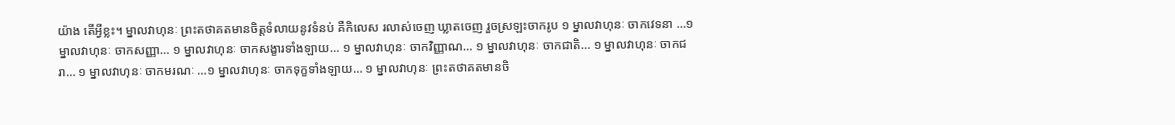យ៉ាង តើអ្វីខ្លះ។ ម្នាលវាហុនៈ ព្រះតថាគតមានចិត្តទំលាយនូវទំនប់ គឺកិលេស រលាស់ចេញ ឃ្លាតចេញ រួចស្រឡះចាករូប ១ ម្នាលវាហុនៈ ចាកវេទនា …១ ម្នាលវាហុនៈ ចាកសញ្ញា… ១ ម្នាលវាហុនៈ ចាកសង្ខារទាំងឡាយ… ១ ម្នាលវាហុនៈ ចាកវិញ្ញាណ… ១ ម្នាលវាហុនៈ ចាកជាតិ… ១ ម្នាលវាហុនៈ ចាកជរា… ១ ម្នាលវាហុនៈ ចាកមរណៈ …១ ម្នាលវាហុនៈ ចាកទុក្ខទាំងឡាយ… ១ ម្នាលវាហុនៈ ព្រះតថាគតមានចិ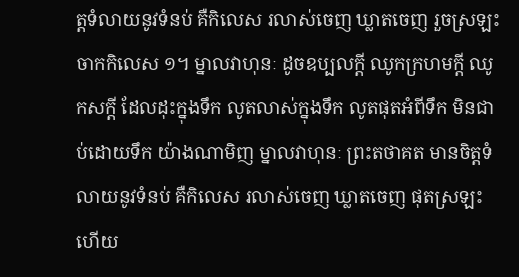ត្តទំលាយនូវទំនប់ គឺកិលេស រលាស់ចេញ ឃ្លាតចេញ រួចស្រឡះចាកកិលេស ១។ ម្នាលវាហុនៈ ដូចឧប្បលក្តី ឈូកក្រហមក្តី ឈូកសក្តី ដែលដុះក្នុងទឹក លូតលាស់ក្នុងទឹក លូតផុតអំពីទឹក មិនជាប់ដោយទឹក យ៉ាងណាមិញ ម្នាលវាហុនៈ ព្រះតថាគត មានចិត្តទំលាយនូវទំនប់ គឺកិលេស រលាស់ចេញ ឃ្លាតចេញ ផុតស្រឡះហើយ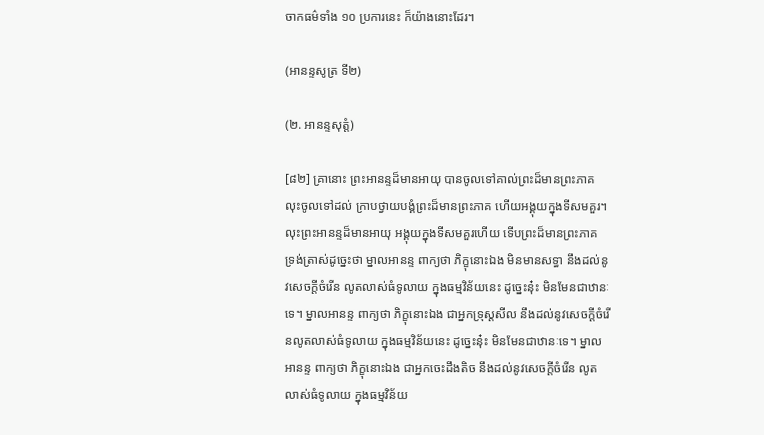ចាកធម៌ទាំង ១០ ប្រការនេះ ក៏យ៉ាងនោះដែរ។

(អានន្ទសូត្រ ទី២)

(២. អានន្ទសុត្តំ)

[៨២] គ្រានោះ ព្រះអានន្ទដ៏មានអាយុ បានចូលទៅគាល់ព្រះដ៏មានព្រះភាគ លុះចូលទៅដល់ ក្រាបថ្វាយបង្គំព្រះដ៏មានព្រះភាគ ហើយអង្គុយក្នុងទីសមគួរ។ លុះព្រះអានន្ទដ៏មានអាយុ អង្គុយក្នុងទីសមគួរហើយ ទើបព្រះដ៏មានព្រះភាគ ទ្រង់ត្រាស់ដូច្នេះថា ម្នាលអានន្ទ ពាក្យថា ភិក្ខុនោះឯង មិនមានសទ្ធា នឹងដល់នូវសេចក្តីចំរើន លូតលាស់ធំទូលាយ ក្នុងធម្មវិន័យនេះ ដូច្នេះនុ៎ះ មិនមែនជាឋានៈទេ។ ម្នាលអានន្ទ ពាក្យថា ភិក្ខុនោះឯង ជាអ្នកទ្រុស្តសីល នឹងដល់នូវសេចក្តីចំរើនលូតលាស់ធំទូលាយ ក្នុងធម្មវិន័យនេះ ដូច្នេះនុ៎ះ មិនមែនជាឋានៈទេ។ ម្នាលអានន្ទ ពាក្យថា ភិក្ខុនោះឯង ជាអ្នកចេះដឹងតិច នឹងដល់នូវសេចក្តីចំរើន លូតលាស់ធំទូលាយ ក្នុងធម្មវិន័យ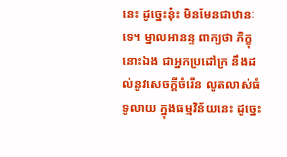នេះ ដូច្នេះនុ៎ះ មិនមែនជាឋានៈទេ។ ម្នាលអានន្ទ ពាក្យថា ភិក្ខុនោះឯង ជាអ្នកប្រដៅក្រ នឹងដល់នូវសេចក្តីចំរើន លូតលាស់ធំទូលាយ ក្នុងធម្មវិន័យនេះ ដូច្នេះ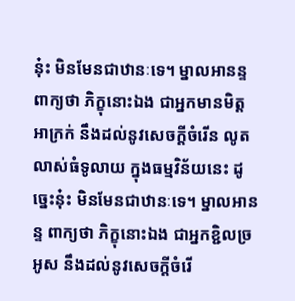នុ៎ះ មិនមែនជាឋានៈទេ។ ម្នាលអានន្ទ ពាក្យថា ភិក្ខុនោះឯង ជាអ្នកមានមិត្តអាក្រក់ នឹងដល់នូវសេចក្តីចំរើន លូតលាស់ធំទូលាយ ក្នុងធម្មវិន័យនេះ ដូច្នេះនុ៎ះ មិនមែនជាឋានៈទេ។ ម្នាលអានន្ទ ពាក្យថា ភិក្ខុនោះឯង ជាអ្នកខ្ជិលច្រអូស នឹងដល់នូវសេចក្តីចំរើ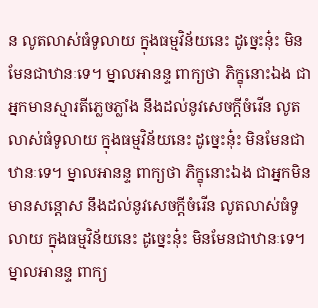ន លូតលាស់ធំទូលាយ ក្នុងធម្មវិន័យនេះ ដូច្នេះនុ៎ះ មិនមែនជាឋានៈទេ។ ម្នាលអានន្ទ ពាក្យថា ភិក្ខុនោះឯង ជាអ្នកមានស្មារតីភ្លេចភ្លាំង នឹងដល់នូវសេចក្តីចំរើន លូតលាស់ធំទូលាយ ក្នុងធម្មវិន័យនេះ ដូច្នេះនុ៎ះ មិនមែនជាឋានៈទេ។ ម្នាលអានន្ទ ពាក្យថា ភិក្ខុនោះឯង ជាអ្នកមិនមានសន្តោស នឹងដល់នូវសេចក្តីចំរើន លូតលាស់ធំទូលាយ ក្នុងធម្មវិន័យនេះ ដូច្នេះនុ៎ះ មិនមែនជាឋានៈទេ។ ម្នាលអានន្ទ ពាក្យ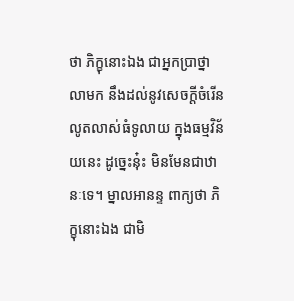ថា ភិក្ខុនោះឯង ជាអ្នកប្រាថ្នាលាមក នឹងដល់នូវសេចក្តីចំរើន លូតលាស់ធំទូលាយ ក្នុងធម្មវិន័យនេះ ដូច្នេះនុ៎ះ មិនមែនជាឋានៈទេ។ ម្នាលអានន្ទ ពាក្យថា ភិក្ខុនោះឯង ជាមិ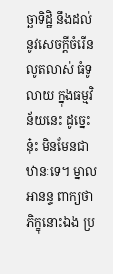ច្ឆាទិដ្ឋិ នឹងដល់នូវសេចក្តីចំរើន លូតលាស់ ធំទូលាយ ក្នុងធម្មវិន័យនេះ ដូច្នេះនុ៎ះ មិនមែនជាឋានៈទេ។ ម្នាលអានន្ទ ពាក្យថា ភិក្ខុនោះឯង ប្រ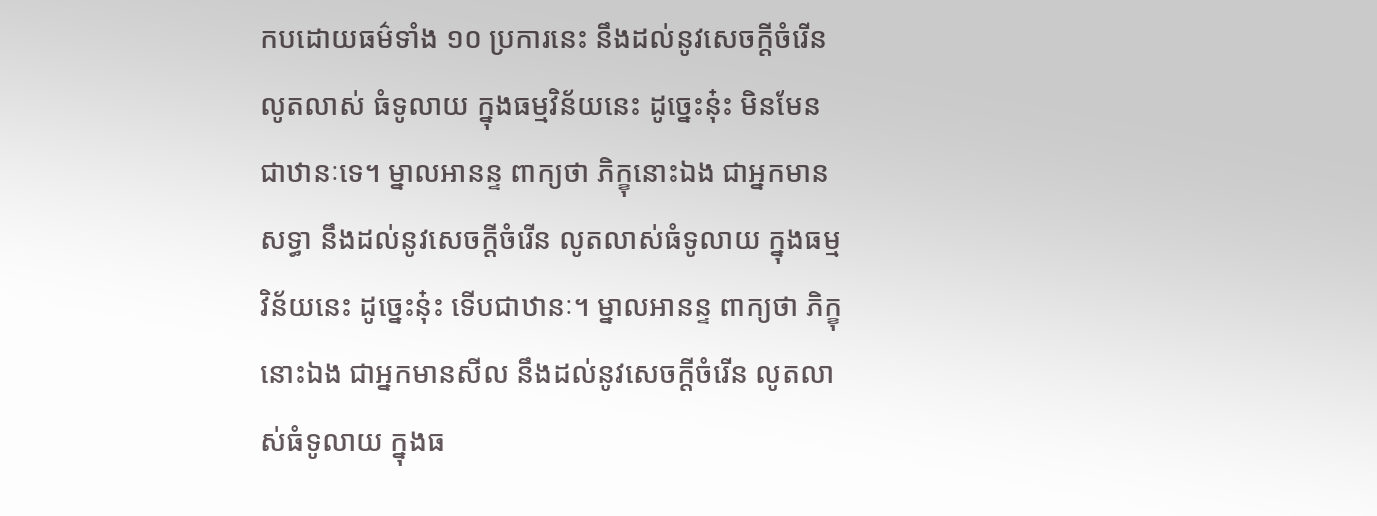កបដោយធម៌ទាំង ១០ ប្រការនេះ នឹងដល់នូវសេចក្តីចំរើន លូតលាស់ ធំទូលាយ ក្នុងធម្មវិន័យនេះ ដូច្នេះនុ៎ះ មិនមែនជាឋានៈទេ។ ម្នាលអានន្ទ ពាក្យថា ភិក្ខុនោះឯង ជាអ្នកមានសទ្ធា នឹងដល់នូវសេចក្តីចំរើន លូតលាស់ធំទូលាយ ក្នុងធម្មវិន័យនេះ ដូច្នេះនុ៎ះ ទើបជាឋានៈ។ ម្នាលអានន្ទ ពាក្យថា ភិក្ខុនោះឯង ជាអ្នកមានសីល នឹងដល់នូវសេចក្តីចំរើន លូតលាស់ធំទូលាយ ក្នុងធ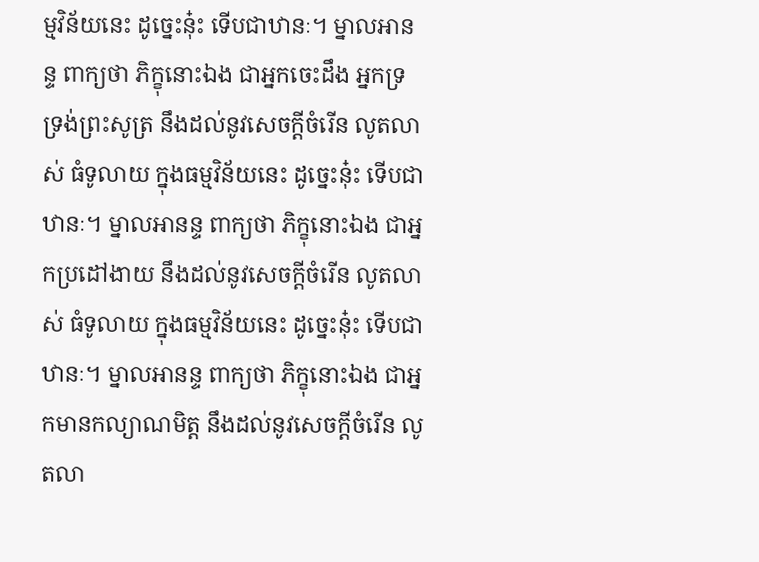ម្មវិន័យនេះ ដូច្នេះនុ៎ះ ទើបជាឋានៈ។ ម្នាលអានន្ទ ពាក្យថា ភិក្ខុនោះឯង ជាអ្នកចេះដឹង អ្នកទ្រទ្រង់ព្រះសូត្រ នឹងដល់នូវសេចក្តីចំរើន លូតលាស់ ធំទូលាយ ក្នុងធម្មវិន័យនេះ ដូច្នេះនុ៎ះ ទើបជាឋានៈ។ ម្នាលអានន្ទ ពាក្យថា ភិក្ខុនោះឯង ជាអ្នកប្រដៅងាយ នឹងដល់នូវសេចក្តីចំរើន លូតលាស់ ធំទូលាយ ក្នុងធម្មវិន័យនេះ ដូច្នេះនុ៎ះ ទើបជាឋានៈ។ ម្នាលអានន្ទ ពាក្យថា ភិក្ខុនោះឯង ជាអ្នកមានកល្យាណមិត្ត នឹងដល់នូវសេចក្តីចំរើន លូតលា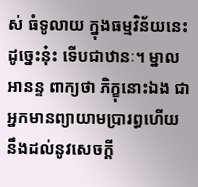ស់ ធំទូលាយ ក្នុងធម្មវិន័យនេះ ដូច្នេះនុ៎ះ ទើបជាឋានៈ។ ម្នាលអានន្ទ ពាក្យថា ភិក្ខុនោះឯង ជាអ្នកមានព្យាយាមប្រារព្ធហើយ នឹងដល់នូវសេចក្តី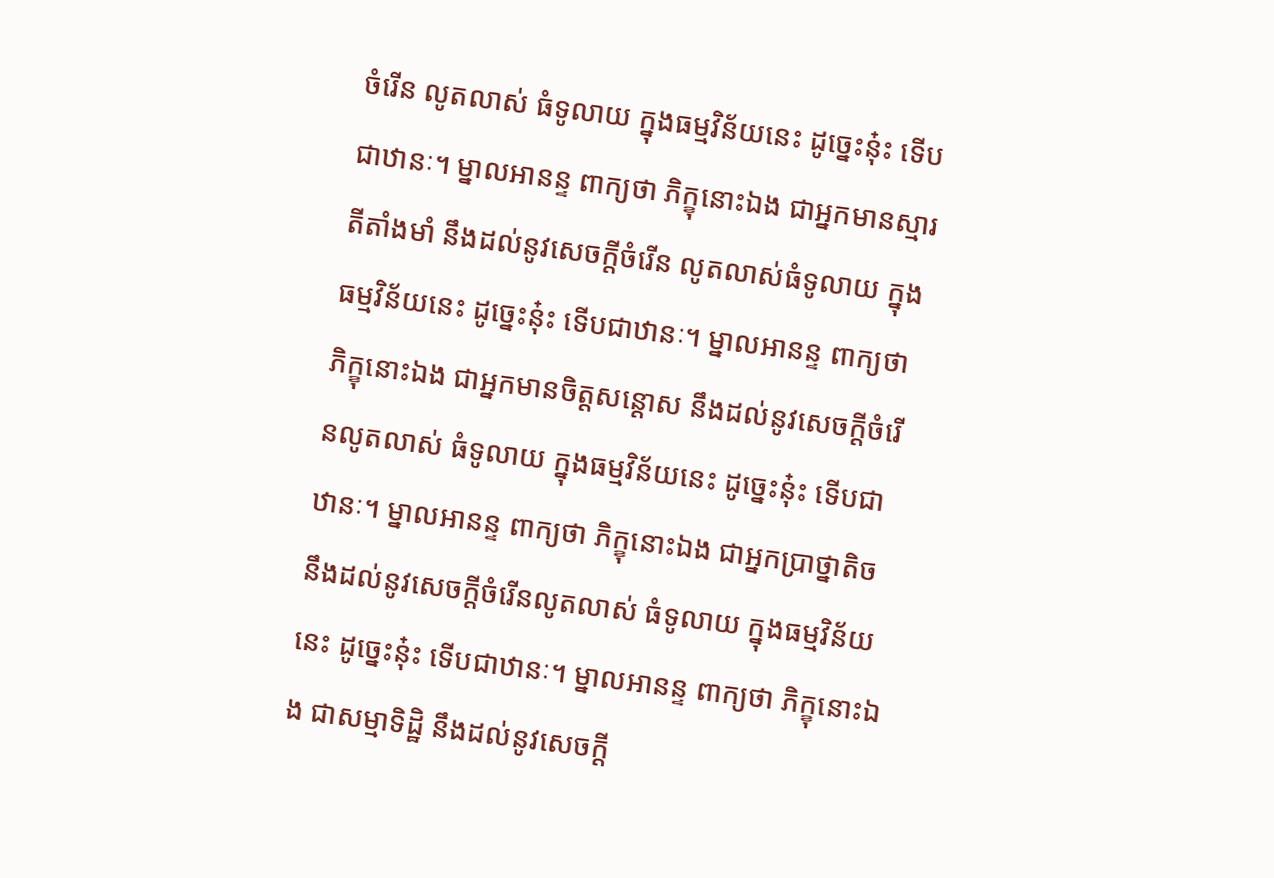ចំរើន លូតលាស់ ធំទូលាយ ក្នុងធម្មវិន័យនេះ ដូច្នេះនុ៎ះ ទើបជាឋានៈ។ ម្នាលអានន្ទ ពាក្យថា ភិក្ខុនោះឯង ជាអ្នកមានស្មារតីតាំងមាំ នឹងដល់នូវសេចក្តីចំរើន លូតលាស់ធំទូលាយ ក្នុងធម្មវិន័យនេះ ដូច្នេះនុ៎ះ ទើបជាឋានៈ។ ម្នាលអានន្ទ ពាក្យថា ភិក្ខុនោះឯង ជាអ្នកមានចិត្តសន្តោស នឹងដល់នូវសេចក្តីចំរើនលូតលាស់ ធំទូលាយ ក្នុងធម្មវិន័យនេះ ដូច្នេះនុ៎ះ ទើបជាឋានៈ។ ម្នាលអានន្ទ ពាក្យថា ភិក្ខុនោះឯង ជាអ្នកប្រាថ្នាតិច នឹងដល់នូវសេចក្តីចំរើនលូតលាស់ ធំទូលាយ ក្នុងធម្មវិន័យនេះ ដូច្នេះនុ៎ះ ទើបជាឋានៈ។ ម្នាលអានន្ទ ពាក្យថា ភិក្ខុនោះឯង ជាសម្មាទិដ្ឋិ នឹងដល់នូវសេចក្តី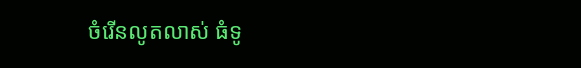ចំរើនលូតលាស់ ធំទូ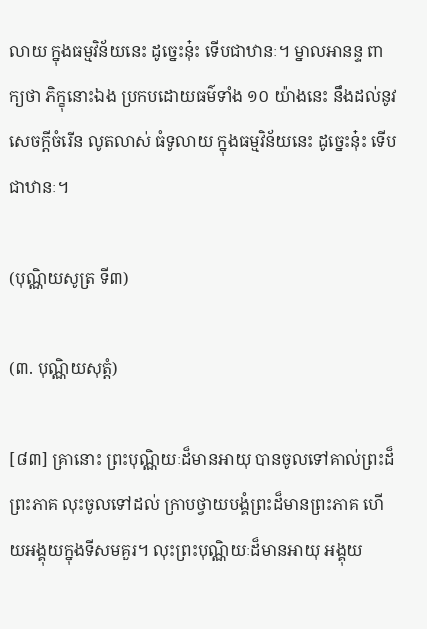លាយ ក្នុងធម្មវិន័យនេះ ដូច្នេះនុ៎ះ ទើបជាឋានៈ។ ម្នាលអានន្ទ ពាក្យថា ភិក្ខុនោះឯង ប្រកបដោយធម៌ទាំង ១០ យ៉ាងនេះ នឹងដល់នូវសេចក្តីចំរើន លូតលាស់ ធំទូលាយ ក្នុងធម្មវិន័យនេះ ដូច្នេះនុ៎ះ ទើបជាឋានៈ។

(បុណ្ណិយសូត្រ ទី៣)

(៣. បុណ្ណិយសុត្តំ)

[៨៣] គ្រានោះ ព្រះបុណ្ណិយៈដ៏មានអាយុ បានចូលទៅគាល់ព្រះដ៏ព្រះភាគ លុះចូលទៅដល់ ក្រាបថ្វាយបង្គំព្រះដ៏មានព្រះភាគ ហើយអង្គុយក្នុងទីសមគួរ។ លុះព្រះបុណ្ណិយៈដ៏មានអាយុ អង្គុយ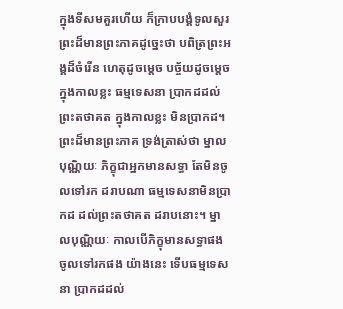ក្នុងទីសមគួរហើយ ក៏ក្រាបបង្គំទូលសួរព្រះដ៏មានព្រះភាគដូច្នេះថា បពិត្រព្រះអង្គដ៏ចំរើន ហេតុដូចម្តេច បច្ច័យដូចម្តេច ក្នុងកាលខ្លះ ធម្មទេសនា ប្រាកដដល់ព្រះតថាគត ក្នុងកាលខ្លះ មិនប្រាកដ។ ព្រះដ៏មានព្រះភាគ ទ្រង់ត្រាស់ថា ម្នាលបុណ្ណិយៈ ភិក្ខុជាអ្នកមានសទ្ធា តែមិនចូលទៅរក ដរាបណា ធម្មទេសនាមិនប្រាកដ ដល់ព្រះតថាគត ដរាបនោះ។ ម្នាលបុណ្ណិយៈ កាលបើភិក្ខុមានសទ្ធាផង ចូលទៅរកផង យ៉ាងនេះ ទើបធម្មទេសនា ប្រាកដដល់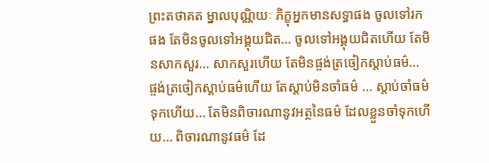ព្រះតថាគត ម្នាលបុណ្ណិយៈ ភិក្ខុអ្នកមានសទ្ធាផង ចូលទៅរកផង តែមិនចូលទៅអង្គុយជិត… ចូលទៅអង្គុយជិតហើយ តែមិនសាកសួរ… សាកសួរហើយ តែមិនផ្ចង់ត្រចៀកស្តាប់ធម៌… ផ្ចង់ត្រចៀកស្តាប់ធម៌ហើយ តែស្តាប់មិនចាំធម៌ … ស្តាប់ចាំធម៌ទុកហើយ… តែមិនពិចារណានូវអត្ថនៃធម៌ ដែលខ្លួនចាំទុកហើយ… ពិចារណានូវធម៌ ដែ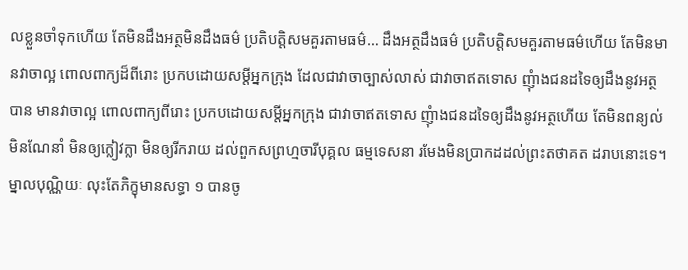លខ្លួនចាំទុកហើយ តែមិនដឹងអត្ថមិនដឹងធម៌ ប្រតិបត្តិសមគួរតាមធម៌… ដឹងអត្ថដឹងធម៌ ប្រតិបត្តិសមគួរតាមធម៌ហើយ តែមិនមានវាចាល្អ ពោលពាក្យដ៏ពីរោះ ប្រកបដោយសម្តីអ្នកក្រុង ដែលជាវាចាច្បាស់លាស់ ជាវាចាឥតទោស ញុំាងជនដទៃឲ្យដឹងនូវអត្ថបាន មានវាចាល្អ ពោលពាក្យពីរោះ ប្រកបដោយសម្តីអ្នកក្រុង ជាវាចាឥតទោស ញុំាងជនដទៃឲ្យដឹងនូវអត្ថហើយ តែមិនពន្យល់ មិនណែនាំ មិនឲ្យក្លៀវក្លា មិនឲ្យរីករាយ ដល់ពួកសព្រហ្មចារីបុគ្គល ធម្មទេសនា រមែងមិនប្រាកដដល់ព្រះតថាគត ដរាបនោះទេ។ ម្នាលបុណ្ណិយៈ លុះតែភិក្ខុមានសទ្ធា ១ បានចូ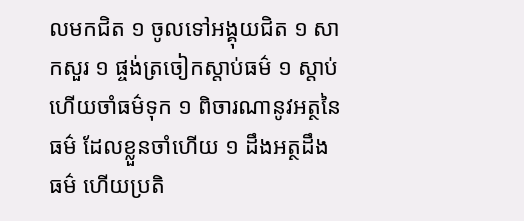លមកជិត ១ ចូលទៅអង្គុយជិត ១ សាកសួរ ១ ផ្ចង់ត្រចៀកស្តាប់ធម៌ ១ ស្តាប់ហើយចាំធម៌ទុក ១ ពិចារណានូវអត្ថនៃធម៌ ដែលខ្លួនចាំហើយ ១ ដឹងអត្ថដឹងធម៌ ហើយប្រតិ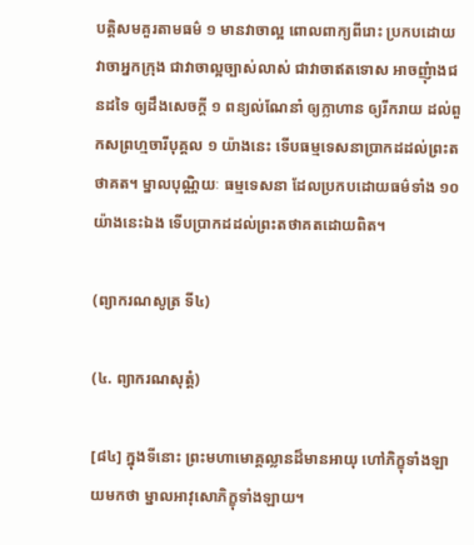បត្តិសមគួរតាមធម៌ ១ មានវាចាល្អ ពោលពាក្យពីរោះ ប្រកបដោយវាចាអ្នកក្រុង ជាវាចាល្អច្បាស់លាស់ ជាវាចាឥតទោស អាចញុំាងជនដទៃ ឲ្យដឹងសេចក្តី ១ ពន្យល់ណែនាំ ឲ្យក្លាហាន ឲ្យរីករាយ ដល់ពួកសព្រហ្មចារីបុគ្គល ១ យ៉ាងនេះ ទើបធម្មទេសនាប្រាកដដល់ព្រះតថាគត។ ម្នាលបុណ្ណិយៈ ធម្មទេសនា ដែលប្រកបដោយធម៌ទាំង ១០ យ៉ាងនេះឯង ទើបប្រាកដដល់ព្រះតថាគតដោយពិត។

(ព្យាករណសូត្រ ទី៤)

(៤. ព្យាករណសុត្តំ)

[៨៤] ក្នុងទីនោះ ព្រះមហាមោគ្គល្លានដ៏មានអាយុ ហៅភិក្ខុទាំងឡាយមកថា ម្នាលអាវុសោភិក្ខុទាំងឡាយ។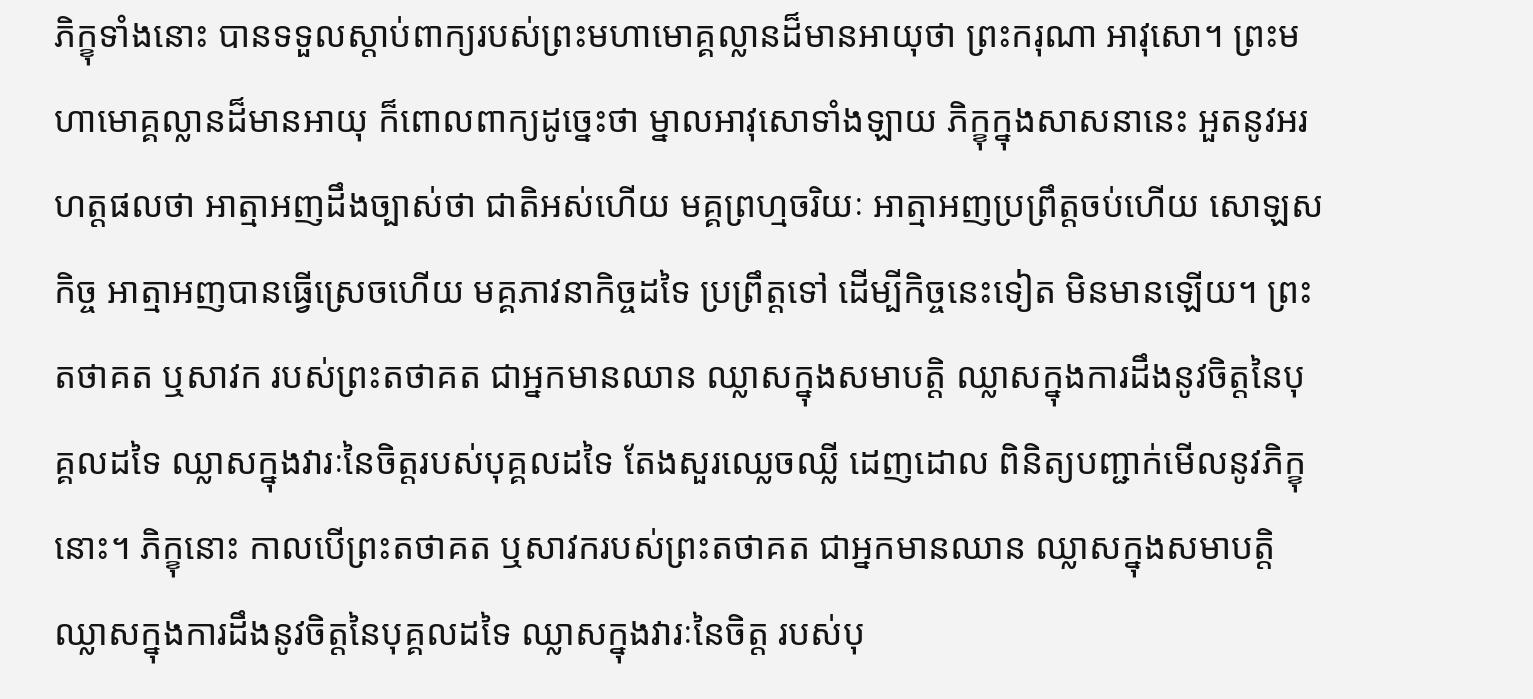ភិក្ខុទាំងនោះ បានទទួលស្តាប់ពាក្យរបស់ព្រះមហាមោគ្គល្លានដ៏មានអាយុថា ព្រះករុណា អាវុសោ។ ព្រះមហាមោគ្គល្លានដ៏មានអាយុ ក៏ពោលពាក្យដូច្នេះថា ម្នាលអាវុសោទាំងឡាយ ភិក្ខុក្នុងសាសនានេះ អួតនូវអរហត្តផលថា អាត្មាអញដឹងច្បាស់ថា ជាតិអស់ហើយ មគ្គព្រហ្មចរិយៈ អាត្មាអញប្រព្រឹត្តចប់ហើយ សោឡសកិច្ច អាត្មាអញបានធ្វើស្រេចហើយ មគ្គភាវនាកិច្ចដទៃ ប្រព្រឹត្តទៅ ដើម្បីកិច្ចនេះទៀត មិនមានឡើយ។ ព្រះតថាគត ឬសាវក របស់ព្រះតថាគត ជាអ្នកមានឈាន ឈ្លាសក្នុងសមាបត្តិ ឈ្លាសក្នុងការដឹងនូវចិត្តនៃបុគ្គលដទៃ ឈ្លាសក្នុងវារៈនៃចិត្តរបស់បុគ្គលដទៃ តែងសួរឈ្លេចឈ្លី ដេញដោល ពិនិត្យបញ្ជាក់មើលនូវភិក្ខុនោះ។ ភិក្ខុនោះ កាលបើព្រះតថាគត ឬសាវករបស់ព្រះតថាគត ជាអ្នកមានឈាន ឈ្លាសក្នុងសមាបត្តិ ឈ្លាសក្នុងការដឹងនូវចិត្តនៃបុគ្គលដទៃ ឈ្លាសក្នុងវារៈនៃចិត្ត របស់បុ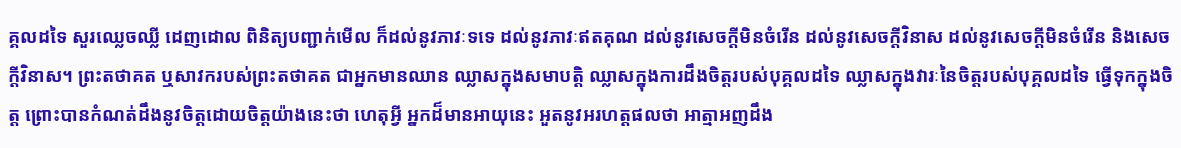គ្គលដទៃ សួរឈ្លេចឈ្លី ដេញដោល ពិនិត្យបញ្ជាក់មើល ក៏ដល់នូវភាវៈទទេ ដល់នូវភាវៈឥតគុណ ដល់នូវសេចក្តីមិនចំរើន ដល់នូវសេចក្តីវិនាស ដល់នូវសេចក្តីមិនចំរើន និងសេចក្តីវិនាស។ ព្រះតថាគត ឬសាវករបស់ព្រះតថាគត ជាអ្នកមានឈាន ឈ្លាសក្នុងសមាបត្តិ ឈ្លាសក្នុងការដឹងចិត្តរបស់បុគ្គលដទៃ ឈ្លាសក្នុងវារៈនៃចិត្តរបស់បុគ្គលដទៃ ធ្វើទុកក្នុងចិត្ត ព្រោះបានកំណត់ដឹងនូវចិត្តដោយចិត្តយ៉ាងនេះថា ហេតុអ្វី អ្នកដ៏មានអាយុនេះ អួតនូវអរហត្តផលថា អាត្មាអញដឹង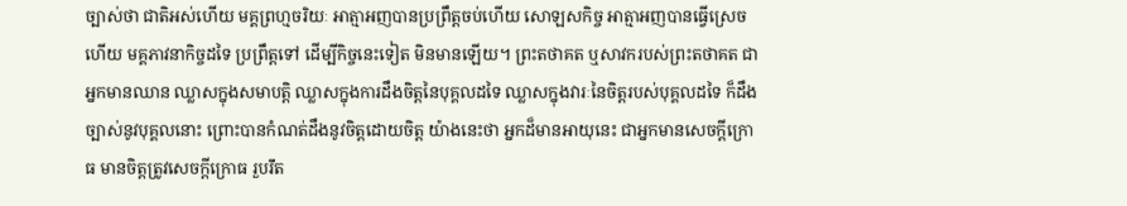ច្បាស់ថា ជាតិអស់ហើយ មគ្គព្រហ្មចរិយៈ អាត្មាអញបានប្រព្រឹត្តចប់ហើយ សោឡសកិច្ច អាត្មាអញបានធ្វើស្រេចហើយ មគ្គភាវនាកិច្ចដទៃ ប្រព្រឹត្តទៅ ដើម្បីកិច្ចនេះទៀត មិនមានឡើយ។ ព្រះតថាគត ឬសាវករបស់ព្រះតថាគត ជាអ្នកមានឈាន ឈ្លាសក្នុងសមាបត្តិ ឈ្លាសក្នុងការដឹងចិត្តនៃបុគ្គលដទៃ ឈ្លាសក្នុងវារៈនៃចិត្តរបស់បុគ្គលដទៃ ក៏ដឹងច្បាស់នូវបុគ្គលនោះ ព្រោះបានកំណត់ដឹងនូវចិត្តដោយចិត្ត យ៉ាងនេះថា អ្នកដ៏មានអាយុនេះ ជាអ្នកមានសេចក្តីក្រោធ មានចិត្តត្រូវសេចក្តីក្រោធ រួបរឹត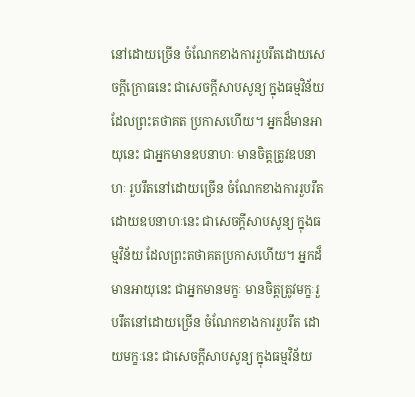នៅដោយច្រើន ចំណែកខាងការរួបរឹតដោយសេចក្តីក្រោធនេះ ជាសេចក្តីសាបសូន្យ ក្នុងធម្មវិន័យ ដែលព្រះតថាគត ប្រកាសហើយ។ អ្នកដ៏មានអាយុនេះ ជាអ្នកមានឧបនាហៈ មានចិត្តត្រូវឧបនាហៈ រួបរឹតនៅដោយច្រើន ចំណែកខាងការរួបរឹត ដោយឧបនាហៈនេះ ជាសេចក្តីសាបសូន្យ ក្នុងធម្មវិន័យ ដែលព្រះតថាគតប្រកាសហើយ។ អ្នកដ៏មានអាយុនេះ ជាអ្នកមានមក្ខៈ មានចិត្តត្រូវមក្ខៈរួបរឹតនៅដោយច្រើន ចំណែកខាងការរួបរឹត ដោយមក្ខៈនេះ ជាសេចក្តីសាបសូន្យ ក្នុងធម្មវិន័យ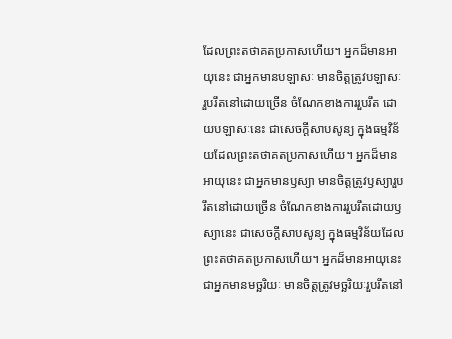ដែលព្រះតថាគតប្រកាសហើយ។ អ្នកដ៏មានអាយុនេះ ជាអ្នកមានបឡាសៈ មានចិត្តត្រូវបឡាសៈរួបរឹតនៅដោយច្រើន ចំណែកខាងការរួបរឹត ដោយបឡាសៈនេះ ជាសេចក្តីសាបសូន្យ ក្នុងធម្មវិន័យដែលព្រះតថាគតប្រកាសហើយ។ អ្នកដ៏មានអាយុនេះ ជាអ្នកមានឫស្យា មានចិត្តត្រូវឫស្យារួបរឹតនៅដោយច្រើន ចំណែកខាងការរួបរឹតដោយឫស្យានេះ ជាសេចក្តីសាបសូន្យ ក្នុងធម្មវិន័យដែលព្រះតថាគតប្រកាសហើយ។ អ្នកដ៏មានអាយុនេះ ជាអ្នកមានមច្ឆរិយៈ មានចិត្តត្រូវមច្ឆរិយៈរួបរឹតនៅ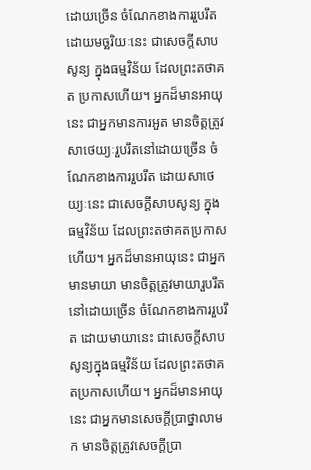ដោយច្រើន ចំណែកខាងការរួបរឹតដោយមច្ឆរិយៈនេះ ជាសេចក្តីសាបសូន្យ ក្នុងធម្មវិន័យ ដែលព្រះតថាគត ប្រកាសហើយ។ អ្នកដ៏មានអាយុនេះ ជាអ្នកមានការអួត មានចិត្តត្រូវសាថេយ្យៈរួបរឹតនៅដោយច្រើន ចំណែកខាងការរួបរឹត ដោយសាថេយ្យៈនេះ ជាសេចក្តីសាបសូន្យ ក្នុងធម្មវិន័យ ដែលព្រះតថាគតប្រកាសហើយ។ អ្នកដ៏មានអាយុនេះ ជាអ្នកមានមាយា មានចិត្តត្រូវមាយារួបរឹតនៅដោយច្រើន ចំណែកខាងការរួបរឹត ដោយមាយានេះ ជាសេចក្តីសាបសូន្យក្នុងធម្មវិន័យ ដែលព្រះតថាគតប្រកាសហើយ។ អ្នកដ៏មានអាយុនេះ ជាអ្នកមានសេចក្តីប្រាថ្នាលាមក មានចិត្តត្រូវសេចក្តីប្រា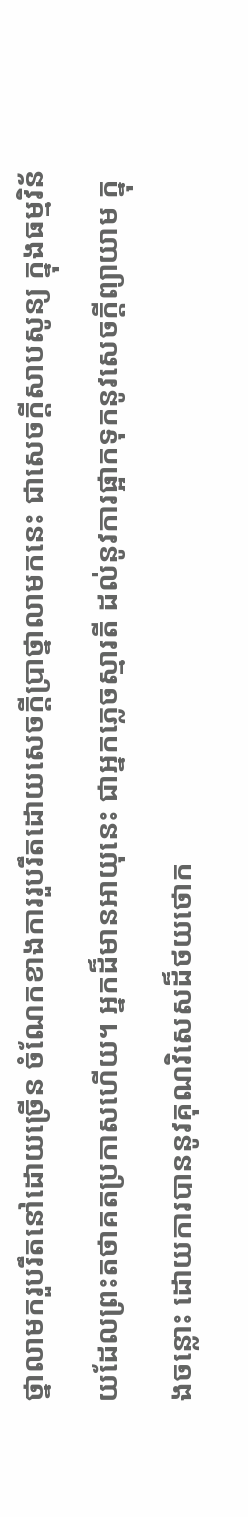ថ្នាលាមករួបរឹតនៅដោយច្រើន ចំណែកខាងការរួបរឹតដោយសេចក្តីប្រាថ្នាលាមកនេះ ជាសេចក្តីសាបសូន្យ ក្នុងធម្មវិន័យដែលព្រះតថាគតប្រកាសហើយ។ អ្នកដ៏មានអាយុនេះ ជាអ្នកភ្លេចស្មារតី ដល់នូវការផ្អាកទុកនូវសេចក្តីព្យាយាម ក្នុងចន្លោះ ដោយការបាននូវគុណវិសេសដ៏ថយថោក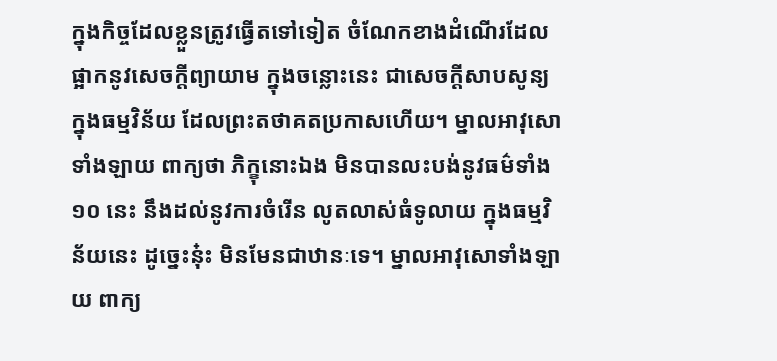ក្នុងកិច្ចដែលខ្លួនត្រូវធ្វើតទៅទៀត ចំណែកខាងដំណើរដែលផ្អាកនូវសេចក្តីព្យាយាម ក្នុងចន្លោះនេះ ជាសេចក្តីសាបសូន្យ ក្នុងធម្មវិន័យ ដែលព្រះតថាគតប្រកាសហើយ។ ម្នាលអាវុសោទាំងឡាយ ពាក្យថា ភិក្ខុនោះឯង មិនបានលះបង់នូវធម៌ទាំង ១០ នេះ នឹងដល់នូវការចំរើន លូតលាស់ធំទូលាយ ក្នុងធម្មវិន័យនេះ ដូច្នេះនុ៎ះ មិនមែនជាឋានៈទេ។ ម្នាលអាវុសោទាំងឡាយ ពាក្យ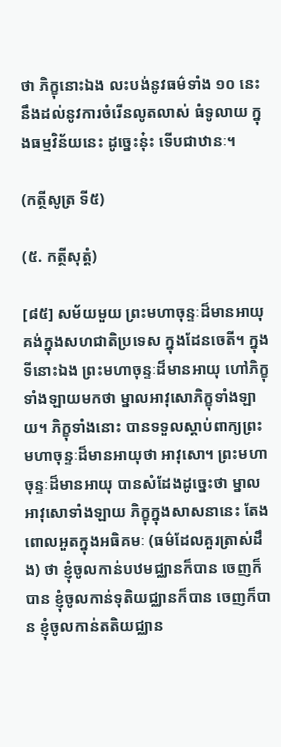ថា ភិក្ខុនោះឯង លះបង់នូវធម៌ទាំង ១០ នេះ នឹងដល់នូវការចំរើនលូតលាស់ ធំទូលាយ ក្នុងធម្មវិន័យនេះ ដូច្នេះនុ៎ះ ទើបជាឋានៈ។

(កត្ថីសូត្រ ទី៥)

(៥. កត្ថីសុត្តំ)

[៨៥] សម័យមួយ ព្រះមហាចុន្ទៈដ៏មានអាយុ គង់ក្នុងសហជាតិប្រទេស ក្នុងដែនចេតី។ ក្នុងទីនោះឯង ព្រះមហាចុន្ទៈដ៏មានអាយុ ហៅភិក្ខុទាំងឡាយមកថា ម្នាលអាវុសោភិក្ខុទាំងឡាយ។ ភិក្ខុទាំងនោះ បានទទួលស្តាប់ពាក្យព្រះមហាចុន្ទៈដ៏មានអាយុថា អាវុសោ។ ព្រះមហាចុន្ទៈដ៏មានអាយុ បានសំដែងដូច្នេះថា ម្នាលអាវុសោទាំងឡាយ ភិក្ខុក្នុងសាសនានេះ តែងពោលអួតក្នុងអធិគមៈ (ធម៌ដែលគួរត្រាស់ដឹង) ថា ខ្ញុំចូលកាន់បឋមជ្ឈានក៏បាន ចេញក៏បាន ខ្ញុំចូលកាន់ទុតិយជ្ឈានក៏បាន ចេញក៏បាន ខ្ញុំចូលកាន់តតិយជ្ឈាន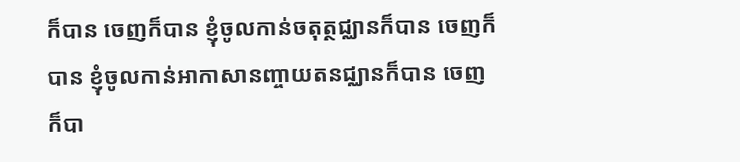ក៏បាន ចេញក៏បាន ខ្ញុំចូលកាន់ចតុត្ថជ្ឈានក៏បាន ចេញក៏បាន ខ្ញុំចូលកាន់អាកាសានញ្ចាយតនជ្ឈានក៏បាន ចេញក៏បា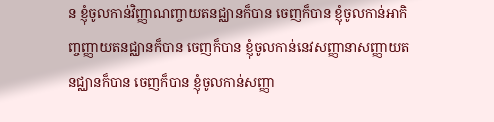ន ខ្ញុំចូលកាន់វិញ្ញាណញ្ចាយតនជ្ឈានក៏បាន ចេញក៏បាន ខ្ញុំចូលកាន់អាកិញ្ចញ្ញាយតនជ្ឈានក៏បាន ចេញក៏បាន ខ្ញុំចូលកាន់នេវសញ្ញានាសញ្ញាយតនជ្ឈានក៏បាន ចេញក៏បាន ខ្ញុំចូលកាន់សញ្ញា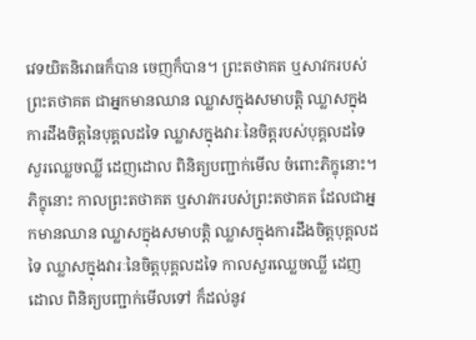វេទយិតនិរោធក៏បាន ចេញក៏បាន។ ព្រះតថាគត ឬសាវករបស់ព្រះតថាគត ជាអ្នកមានឈាន ឈ្លាសក្នុងសមាបត្តិ ឈ្លាសក្នុងការដឹងចិត្តនៃបុគ្គលដទៃ ឈ្លាសក្នុងវារៈនៃចិត្តរបស់បុគ្គលដទៃ សួរឈ្លេចឈ្លី ដេញដោល ពិនិត្យបញ្ជាក់មើល ចំពោះភិក្ខុនោះ។ ភិក្ខុនោះ កាលព្រះតថាគត ឬសាវករបស់ព្រះតថាគត ដែលជាអ្នកមានឈាន ឈ្លាសក្នុងសមាបត្តិ ឈ្លាសក្នុងការដឹងចិត្តបុគ្គលដទៃ ឈ្លាសក្នុងវារៈនៃចិត្តបុគ្គលដទៃ កាលសួរឈ្លេចឈ្លី ដេញដោល ពិនិត្យបញ្ជាក់មើលទៅ ក៏ដល់នូវ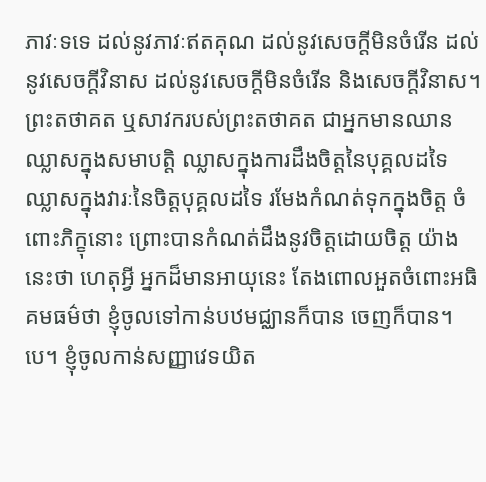ភាវៈទទេ ដល់នូវភាវៈឥតគុណ ដល់នូវសេចក្តីមិនចំរើន ដល់នូវសេចក្តីវិនាស ដល់នូវសេចក្តីមិនចំរើន និងសេចក្តីវិនាស។ ព្រះតថាគត ឬសាវករបស់ព្រះតថាគត ជាអ្នកមានឈាន ឈ្លាសក្នុងសមាបត្តិ ឈ្លាសក្នុងការដឹងចិត្តនៃបុគ្គលដទៃ ឈ្លាសក្នុងវារៈនៃចិត្តបុគ្គលដទៃ រមែងកំណត់ទុកក្នុងចិត្ត ចំពោះភិក្ខុនោះ ព្រោះបានកំណត់ដឹងនូវចិត្តដោយចិត្ត យ៉ាងនេះថា ហេតុអ្វី អ្នកដ៏មានអាយុនេះ តែងពោលអួតចំពោះអធិគមធម៌ថា ខ្ញុំចូលទៅកាន់បឋមជ្ឈានក៏បាន ចេញក៏បាន។បេ។ ខ្ញុំចូលកាន់សញ្ញាវេទយិត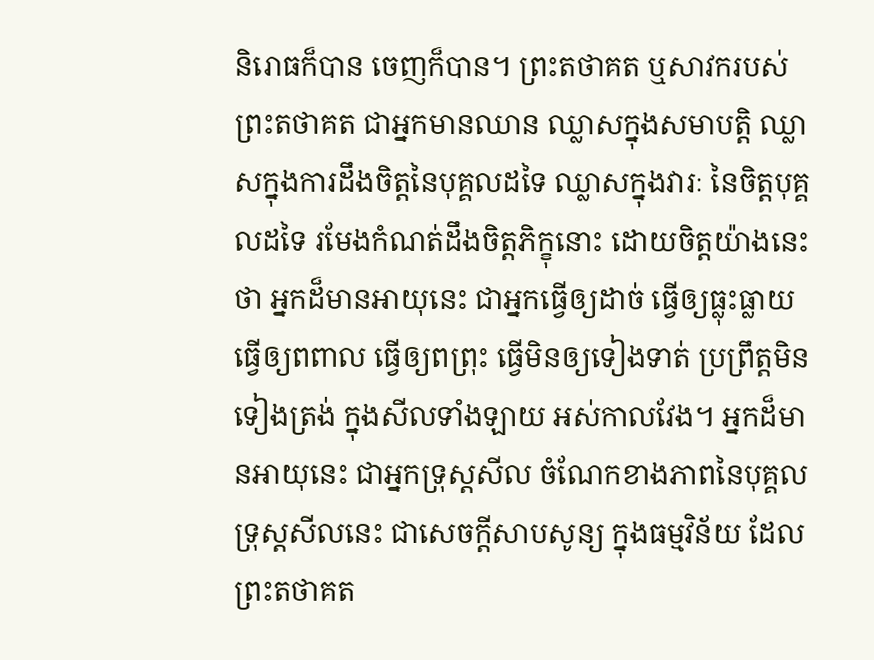និរោធក៏បាន ចេញក៏បាន។ ព្រះតថាគត ឬសាវករបស់ព្រះតថាគត ជាអ្នកមានឈាន ឈ្លាសក្នុងសមាបត្តិ ឈ្លាសក្នុងការដឹងចិត្តនៃបុគ្គលដទៃ ឈ្លាសក្នុងវារៈ នៃចិត្តបុគ្គលដទៃ រមែងកំណត់ដឹងចិត្តភិក្ខុនោះ ដោយចិត្តយ៉ាងនេះថា អ្នកដ៏មានអាយុនេះ ជាអ្នកធ្វើឲ្យដាច់ ធ្វើឲ្យធ្លុះធ្លាយ ធ្វើឲ្យពពាល ធ្វើឲ្យពព្រុះ ធ្វើមិនឲ្យទៀងទាត់ ប្រព្រឹត្តមិនទៀងត្រង់ ក្នុងសីលទាំងឡាយ អស់កាលវែង។ អ្នកដ៏មានអាយុនេះ ជាអ្នកទ្រុស្តសីល ចំណែកខាងភាពនៃបុគ្គលទ្រុស្តសីលនេះ ជាសេចក្តីសាបសូន្យ ក្នុងធម្មវិន័យ ដែលព្រះតថាគត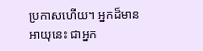ប្រកាសហើយ។ អ្នកដ៏មានអាយុនេះ ជាអ្នក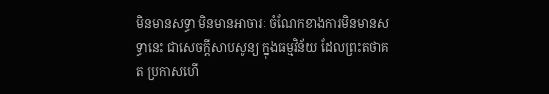មិនមានសទ្ធា មិនមានអាចារៈ ចំណែកខាងការមិនមានសទ្ធានេះ ជាសេចក្តីសាបសូន្យ ក្នុងធម្មវិន័យ ដែលព្រះតថាគត ប្រកាសហើ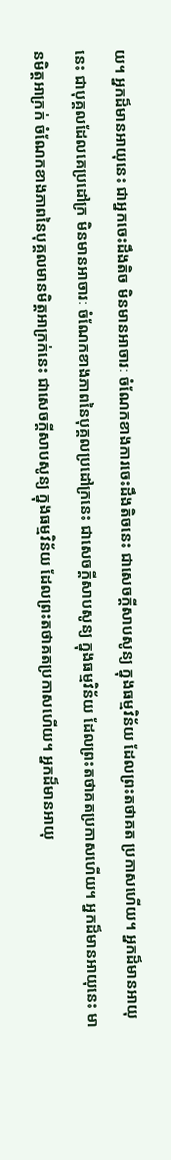យ។ អ្នកដ៏មានអាយុនេះ ជាអ្នកចេះដឹងតិច មិនមានអាចារៈ ចំណែកខាងការចេះដឹងតិចនេះ ជាសេចក្តីសាបសូន្យ ក្នុងធម្មវិន័យ ដែលព្រះតថាគត ប្រកាសហើយ។ អ្នកដ៏មានអាយុនេះ ជាបុគ្គលដែលគេប្រដៅក្រ មិនមានអាចារៈ ចំណែកខាងភាពនៃបុគ្គលប្រដៅក្រនេះ ជាសេចក្តីសាបសូន្យ ក្នុងធម្មវិន័យ ដែលព្រះតថាគតប្រកាសហើយ។ អ្នកដ៏មានអាយុនេះ មានមិត្តអាក្រក់ ចំណែកខាងភាពនៃបុគ្គលមានមិត្តអាក្រក់នេះ ជាសេចក្តីសាបសូន្យ ក្នុងធម្មវិន័យ ដែលព្រះតថាគតប្រកាសហើយ។ អ្នកដ៏មានអាយុ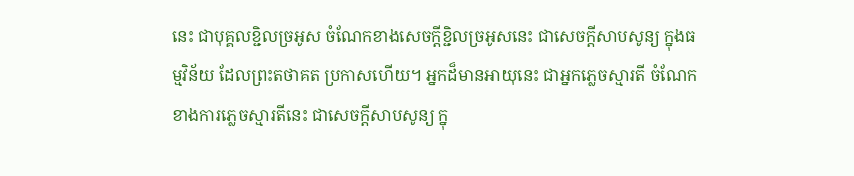នេះ ជាបុគ្គលខ្ជិលច្រអូស ចំណែកខាងសេចក្តីខ្ជិលច្រអូសនេះ ជាសេចក្តីសាបសូន្យ ក្នុងធម្មវិន័យ ដែលព្រះតថាគត ប្រកាសហើយ។ អ្នកដ៏មានអាយុនេះ ជាអ្នកភ្លេចស្មារតី ចំណែកខាងការភ្លេចស្មារតីនេះ ជាសេចក្តីសាបសូន្យ ក្នុ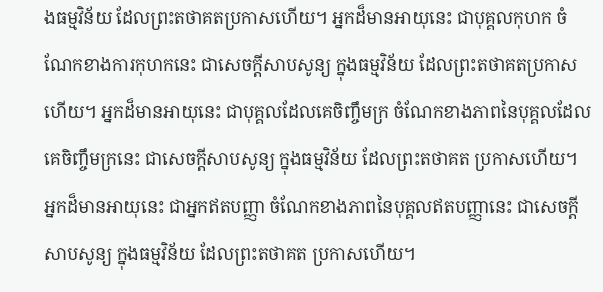ងធម្មវិន័យ ដែលព្រះតថាគតប្រកាសហើយ។ អ្នកដ៏មានអាយុនេះ ជាបុគ្គលកុហក ចំណែកខាងការកុហកនេះ ជាសេចក្តីសាបសូន្យ ក្នុងធម្មវិន័យ ដែលព្រះតថាគតប្រកាសហើយ។ អ្នកដ៏មានអាយុនេះ ជាបុគ្គលដែលគេចិញ្ចឹមក្រ ចំណែកខាងភាពនៃបុគ្គលដែលគេចិញ្ចឹមក្រនេះ ជាសេចក្តីសាបសូន្យ ក្នុងធម្មវិន័យ ដែលព្រះតថាគត ប្រកាសហើយ។ អ្នកដ៏មានអាយុនេះ ជាអ្នកឥតបញ្ញា ចំណែកខាងភាពនៃបុគ្គលឥតបញ្ញានេះ ជាសេចក្តីសាបសូន្យ ក្នុងធម្មវិន័យ ដែលព្រះតថាគត ប្រកាសហើយ។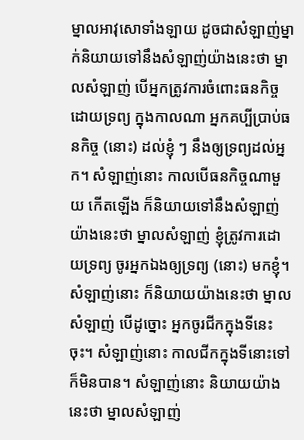ម្នាលអាវុសោទាំងឡាយ ដូចជាសំឡាញ់ម្នាក់និយាយទៅនឹងសំឡាញ់យ៉ាងនេះថា ម្នាលសំឡាញ់ បើអ្នកត្រូវការចំពោះធនកិច្ចដោយទ្រព្យ ក្នុងកាលណា អ្នកគប្បីប្រាប់ធនកិច្ច (នោះ) ដល់ខ្ញុំ ៗ នឹងឲ្យទ្រព្យដល់អ្នក។ សំឡាញ់នោះ កាលបើធនកិច្ចណាមួយ កើតឡើង ក៏និយាយទៅនឹងសំឡាញ់យ៉ាងនេះថា ម្នាលសំឡាញ់ ខ្ញុំត្រូវការដោយទ្រព្យ ចូរអ្នកឯងឲ្យទ្រព្យ (នោះ) មកខ្ញុំ។ សំឡាញ់នោះ ក៏និយាយយ៉ាងនេះថា ម្នាលសំឡាញ់ បើដូច្នោះ អ្នកចូរជីកក្នុងទីនេះចុះ។ សំឡាញ់នោះ កាលជីកក្នុងទីនោះទៅ ក៏មិនបាន។ សំឡាញ់នោះ និយាយយ៉ាងនេះថា ម្នាលសំឡាញ់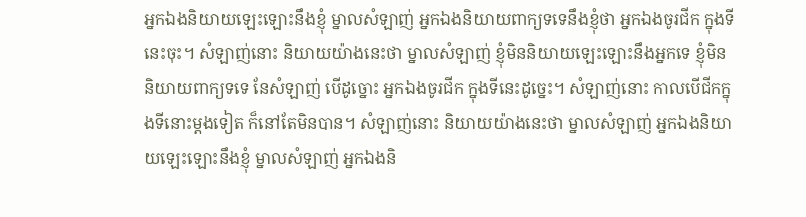អ្នកឯងនិយាយឡេះឡោះនឹងខ្ញុំ ម្នាលសំឡាញ់ អ្នកឯងនិយាយពាក្យទទេនឹងខ្ញុំថា អ្នកឯងចូរជីក ក្នុងទីនេះចុះ។ សំឡាញ់នោះ និយាយយ៉ាងនេះថា ម្នាលសំឡាញ់ ខ្ញុំមិននិយាយឡេះឡោះនឹងអ្នកទេ ខ្ញុំមិននិយាយពាក្យទទេ នែសំឡាញ់ បើដូច្នោះ អ្នកឯងចូរជីក ក្នុងទីនេះដូច្នេះ។ សំឡាញ់នោះ កាលបើជីកក្នុងទីនោះម្តងទៀត ក៏នៅតែមិនបាន។ សំឡាញ់នោះ និយាយយ៉ាងនេះថា ម្នាលសំឡាញ់ អ្នកឯងនិយាយឡេះឡោះនឹងខ្ញុំ ម្នាលសំឡាញ់ អ្នកឯងនិ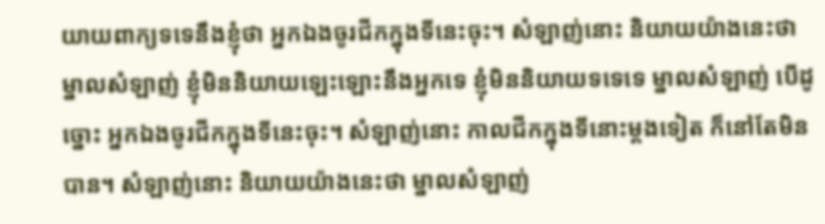យាយពាក្យទទេនឹងខ្ញុំថា អ្នកឯងចូរជីកក្នុងទីនេះចុះ។ សំឡាញ់នោះ និយាយយ៉ាងនេះថា ម្នាលសំឡាញ់ ខ្ញុំមិននិយាយឡេះឡោះនឹងអ្នកទេ ខ្ញុំមិននិយាយទទេទេ ម្នាលសំឡាញ់ បើដូច្នោះ អ្នកឯងចូរជីកក្នុងទីនេះចុះ។ សំឡាញ់នោះ កាលជីកក្នុងទីនោះម្តងទៀត ក៏នៅតែមិនបាន។ សំឡាញ់នោះ និយាយយ៉ាងនេះថា ម្នាលសំឡាញ់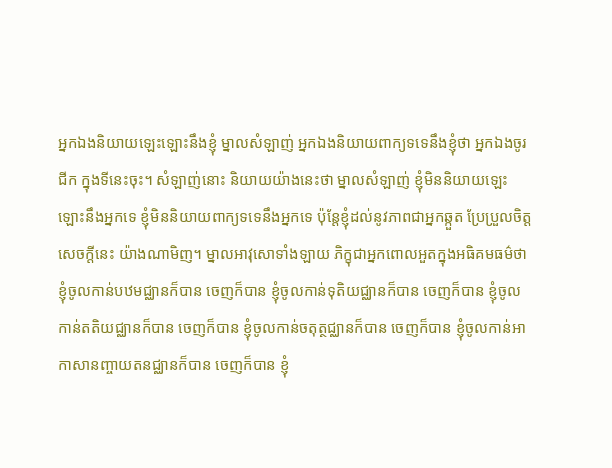អ្នកឯងនិយាយឡេះឡោះនឹងខ្ញុំ ម្នាលសំឡាញ់ អ្នកឯងនិយាយពាក្យទទេនឹងខ្ញុំថា អ្នកឯងចូរជីក ក្នុងទីនេះចុះ។ សំឡាញ់នោះ និយាយយ៉ាងនេះថា ម្នាលសំឡាញ់ ខ្ញុំមិននិយាយឡេះឡោះនឹងអ្នកទេ ខ្ញុំមិននិយាយពាក្យទទេនឹងអ្នកទេ ប៉ុន្តែខ្ញុំដល់នូវភាពជាអ្នកឆ្កួត ប្រែប្រួលចិត្ត សេចក្តីនេះ យ៉ាងណាមិញ។ ម្នាលអាវុសោទាំងឡាយ ភិក្ខុជាអ្នកពោលអួតក្នុងអធិគមធម៌ថា ខ្ញុំចូលកាន់បឋមជ្ឈានក៏បាន ចេញក៏បាន ខ្ញុំចូលកាន់ទុតិយជ្ឈានក៏បាន ចេញក៏បាន ខ្ញុំចូលកាន់តតិយជ្ឈានក៏បាន ចេញក៏បាន ខ្ញុំចូលកាន់ចតុត្ថជ្ឈានក៏បាន ចេញក៏បាន ខ្ញុំចូលកាន់អាកាសានញ្ចាយតនជ្ឈានក៏បាន ចេញក៏បាន ខ្ញុំ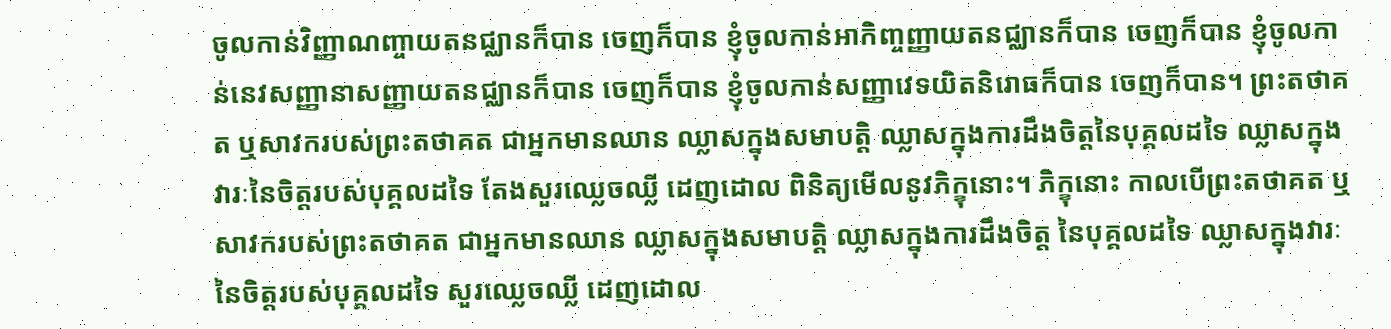ចូលកាន់វិញ្ញាណញ្ចាយតនជ្ឈានក៏បាន ចេញក៏បាន ខ្ញុំចូលកាន់អាកិញ្ចញ្ញាយតនជ្ឈានក៏បាន ចេញក៏បាន ខ្ញុំចូលកាន់នេវសញ្ញានាសញ្ញាយតនជ្ឈានក៏បាន ចេញក៏បាន ខ្ញុំចូលកាន់សញ្ញាវេទយិតនិរោធក៏បាន ចេញក៏បាន។ ព្រះតថាគត ឬសាវករបស់ព្រះតថាគត ជាអ្នកមានឈាន ឈ្លាសក្នុងសមាបត្តិ ឈ្លាសក្នុងការដឹងចិត្តនៃបុគ្គលដទៃ ឈ្លាសក្នុងវារៈនៃចិត្តរបស់បុគ្គលដទៃ តែងសួរឈ្លេចឈ្លី ដេញដោល ពិនិត្យមើលនូវភិក្ខុនោះ។ ភិក្ខុនោះ កាលបើព្រះតថាគត ឬសាវករបស់ព្រះតថាគត ជាអ្នកមានឈាន ឈ្លាសក្នុងសមាបត្តិ ឈ្លាសក្នុងការដឹងចិត្ត នៃបុគ្គលដទៃ ឈ្លាសក្នុងវារៈនៃចិត្តរបស់បុគ្គលដទៃ សួរឈ្លេចឈ្លី ដេញដោល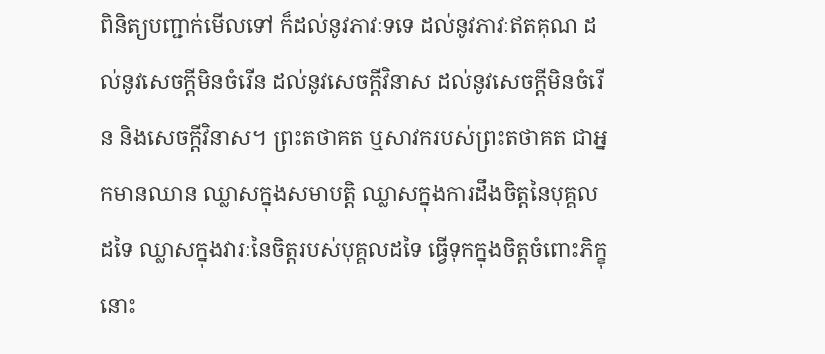ពិនិត្យបញ្ជាក់មើលទៅ ក៏ដល់នូវភាវៈទទេ ដល់នូវភាវៈឥតគុណ ដល់នូវសេចក្តីមិនចំរើន ដល់នូវសេចក្តីវិនាស ដល់នូវសេចក្តីមិនចំរើន និងសេចក្តីវិនាស។ ព្រះតថាគត ឬសាវករបស់ព្រះតថាគត ជាអ្នកមានឈាន ឈ្លាសក្នុងសមាបត្តិ ឈ្លាសក្នុងការដឹងចិត្តនៃបុគ្គលដទៃ ឈ្លាសក្នុងវារៈនៃចិត្តរបស់បុគ្គលដទៃ ធ្វើទុកក្នុងចិត្តចំពោះភិក្ខុនោះ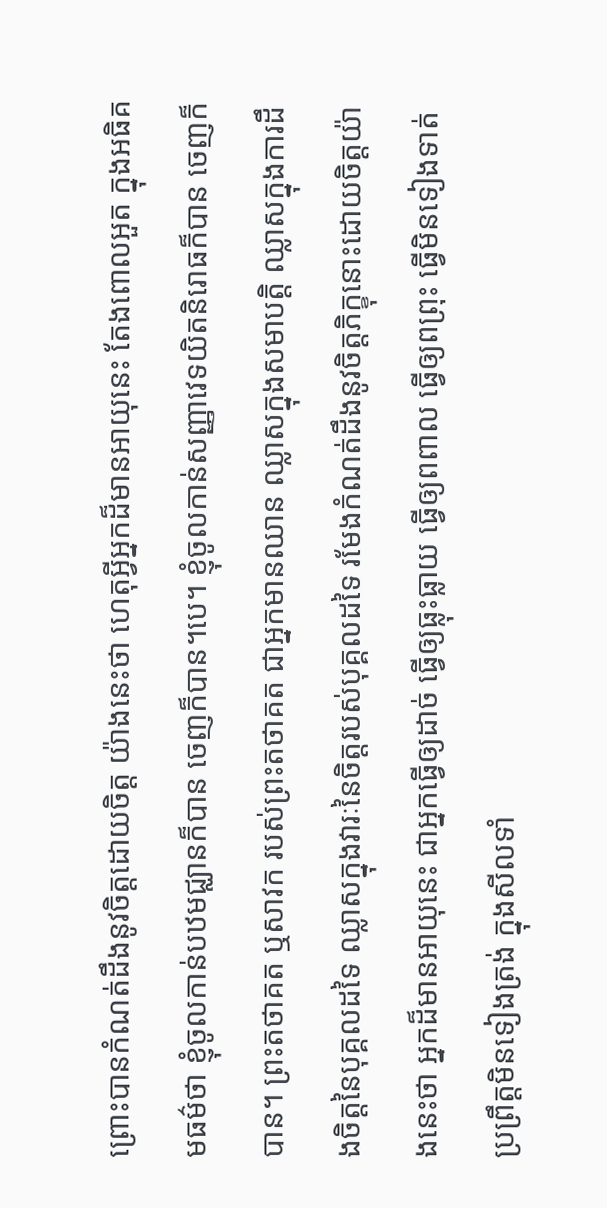ព្រោះបានកំណត់ដឹងនូវចិត្តដោយចិត្ត យ៉ាងនេះថា ហេតុអ្វីអ្នកដ៏មានអាយុនេះ តែងពោលអួត ក្នុងអធិគមធម៌ថា ខ្ញុំចូលកាន់បឋមជ្ឈានក៏បាន ចេញក៏បាន។បេ។ ខ្ញុំចូលកាន់សញ្ញាវេទយិតនិរោធក៏បាន ចេញក៏បាន។ ព្រះតថាគត ឬសាវក របស់ព្រះតថាគត ជាអ្នកមានឈាន ឈ្លាសក្នុងសមាបត្តិ ឈ្លាសក្នុងការដឹងចិត្តនៃបុគ្គលដទៃ ឈ្លាសក្នុងវារៈនៃចិត្តរបស់បុគ្គលដទៃ រមែងកំណត់ដឹងនូវចិត្តភិក្ខុនោះដោយចិត្តយ៉ាងនេះថា អ្នកដ៏មានអាយុនេះ ជាអ្នកធ្វើឲ្យដាច់ ធ្វើឲ្យធ្លុះធ្លាយ ធ្វើឲ្យពពាល ធ្វើឲ្យពព្រុះ ធ្វើមិនទៀងទាត់ ប្រព្រឹត្តមិនទៀងត្រង់ ក្នុងសីលទាំ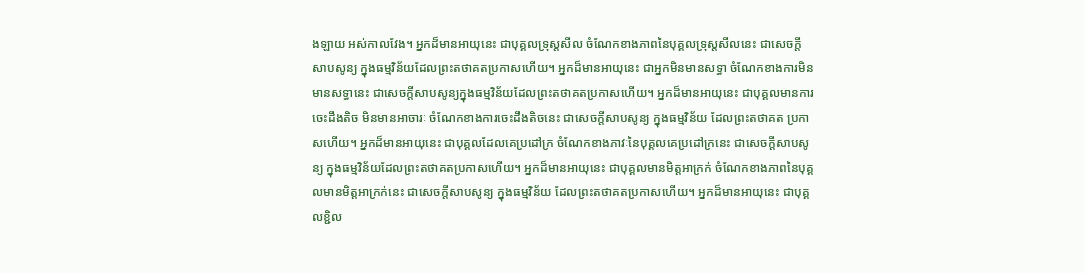ងឡាយ អស់កាលវែង។ អ្នកដ៏មានអាយុនេះ ជាបុគ្គលទ្រុស្តសីល ចំណែកខាងភាពនៃបុគ្គលទ្រុស្តសីលនេះ ជាសេចក្តីសាបសូន្យ ក្នុងធម្មវិន័យដែលព្រះតថាគតប្រកាសហើយ។ អ្នកដ៏មានអាយុនេះ ជាអ្នកមិនមានសទ្ធា ចំណែកខាងការមិនមានសទ្ធានេះ ជាសេចក្តីសាបសូន្យក្នុងធម្មវិន័យដែលព្រះតថាគតប្រកាសហើយ។ អ្នកដ៏មានអាយុនេះ ជាបុគ្គលមានការចេះដឹងតិច មិនមានអាចារៈ ចំណែកខាងការចេះដឹងតិចនេះ ជាសេចក្តីសាបសូន្យ ក្នុងធម្មវិន័យ ដែលព្រះតថាគត ប្រកាសហើយ។ អ្នកដ៏មានអាយុនេះ ជាបុគ្គលដែលគេប្រដៅក្រ ចំណែកខាងភាវៈនៃបុគ្គលគេប្រដៅក្រនេះ ជាសេចក្តីសាបសូន្យ ក្នុងធម្មវិន័យដែលព្រះតថាគតប្រកាសហើយ។ អ្នកដ៏មានអាយុនេះ ជាបុគ្គលមានមិត្តអាក្រក់ ចំណែកខាងភាពនៃបុគ្គលមានមិត្តអាក្រក់នេះ ជាសេចក្តីសាបសូន្យ ក្នុងធម្មវិន័យ ដែលព្រះតថាគតប្រកាសហើយ។ អ្នកដ៏មានអាយុនេះ ជាបុគ្គលខ្ជិល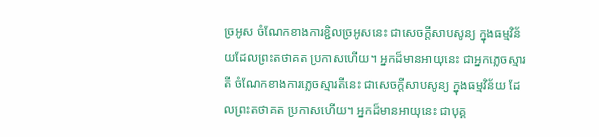ច្រអូស ចំណែកខាងការខ្ជិលច្រអូសនេះ ជាសេចក្តីសាបសូន្យ ក្នុងធម្មវិន័យដែលព្រះតថាគត ប្រកាសហើយ។ អ្នកដ៏មានអាយុនេះ ជាអ្នកភ្លេចស្មារតី ចំណែកខាងការភ្លេចស្មារតីនេះ ជាសេចក្តីសាបសូន្យ ក្នុងធម្មវិន័យ ដែលព្រះតថាគត ប្រកាសហើយ។ អ្នកដ៏មានអាយុនេះ ជាបុគ្គ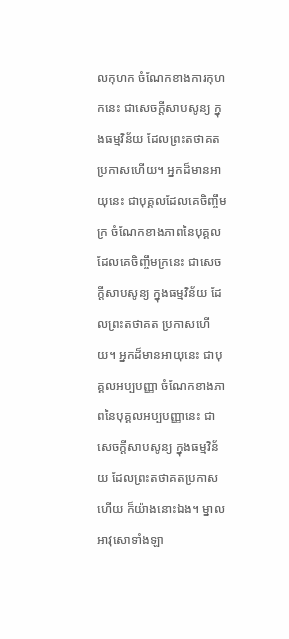លកុហក ចំណែកខាងការកុហកនេះ ជាសេចក្តីសាបសូន្យ ក្នុងធម្មវិន័យ ដែលព្រះតថាគតប្រកាសហើយ។ អ្នកដ៏មានអាយុនេះ ជាបុគ្គលដែលគេចិញ្ចឹមក្រ ចំណែកខាងភាពនៃបុគ្គលដែលគេចិញ្ចឹមក្រនេះ ជាសេចក្តីសាបសូន្យ ក្នុងធម្មវិន័យ ដែលព្រះតថាគត ប្រកាសហើយ។ អ្នកដ៏មានអាយុនេះ ជាបុគ្គលអប្បបញ្ញា ចំណែកខាងភាពនៃបុគ្គលអប្បបញ្ញានេះ ជាសេចក្តីសាបសូន្យ ក្នុងធម្មវិន័យ ដែលព្រះតថាគតប្រកាសហើយ ក៏យ៉ាងនោះឯង។ ម្នាលអាវុសោទាំងឡា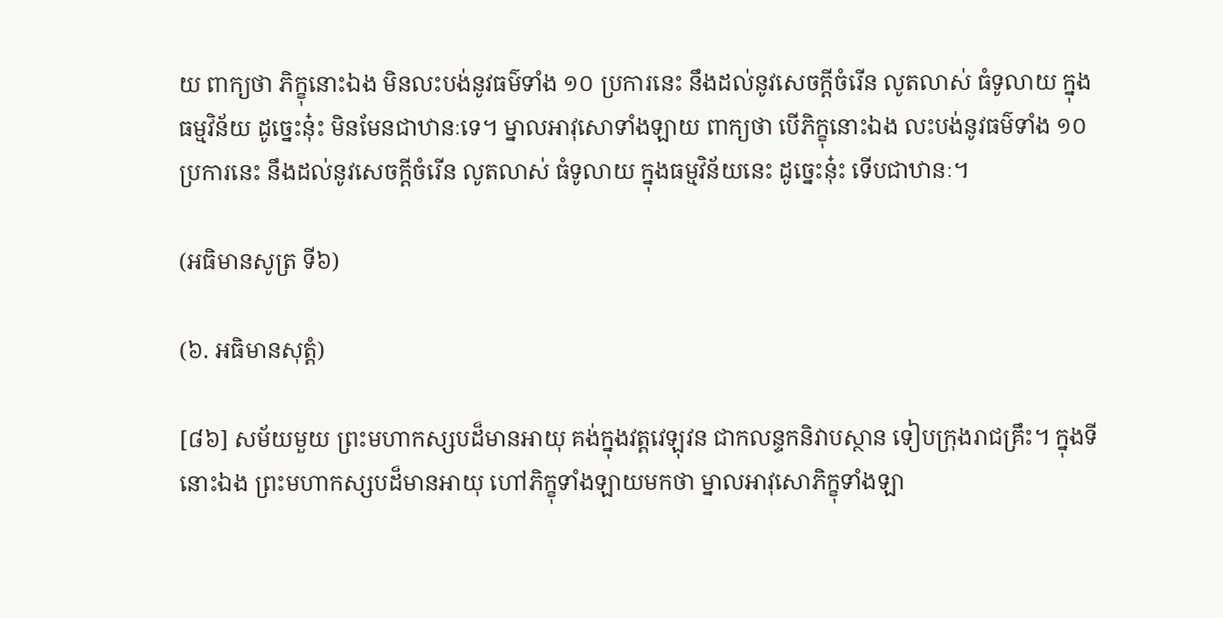យ ពាក្យថា ភិក្ខុនោះឯង មិនលះបង់នូវធម៌ទាំង ១០ ប្រការនេះ នឹងដល់នូវសេចក្តីចំរើន លូតលាស់ ធំទូលាយ ក្នុងធម្មវិន័យ ដូច្នេះនុ៎ះ មិនមែនជាឋានៈទេ។ ម្នាលអាវុសោទាំងឡាយ ពាក្យថា បើភិក្ខុនោះឯង លះបង់នូវធម៌ទាំង ១០ ប្រការនេះ នឹងដល់នូវសេចក្តីចំរើន លូតលាស់ ធំទូលាយ ក្នុងធម្មវិន័យនេះ ដូច្នេះនុ៎ះ ទើបជាឋានៈ។

(អធិមានសូត្រ ទី៦)

(៦. អធិមានសុត្តំ)

[៨៦] សម័យមួយ ព្រះមហាកស្សបដ៏មានអាយុ គង់ក្នុងវត្តវេឡុវន ជាកលន្ទកនិវាបស្ថាន ទៀបក្រុងរាជគ្រឹះ។ ក្នុងទីនោះឯង ព្រះមហាកស្សបដ៏មានអាយុ ហៅភិក្ខុទាំងឡាយមកថា ម្នាលអាវុសោភិក្ខុទាំងឡា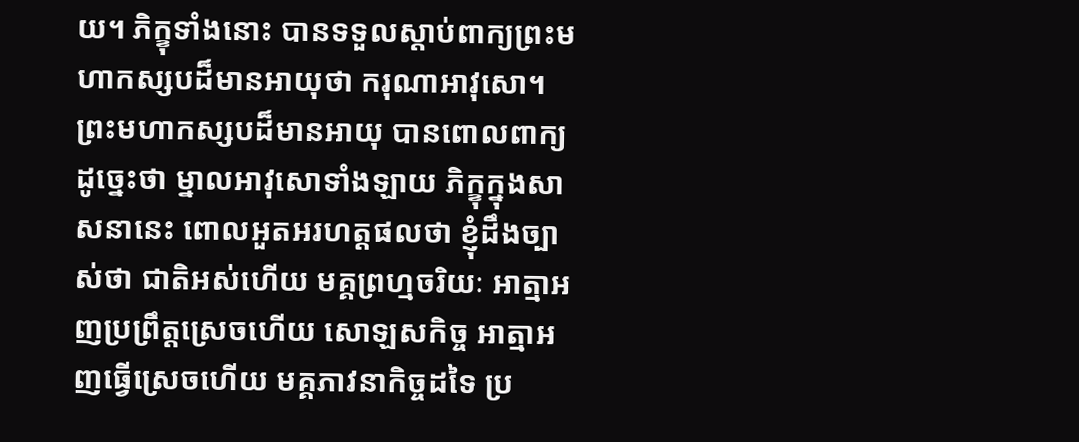យ។ ភិក្ខុទាំងនោះ បានទទួលស្តាប់ពាក្យព្រះមហាកស្សបដ៏មានអាយុថា ករុណាអាវុសោ។ ព្រះមហាកស្សបដ៏មានអាយុ បានពោលពាក្យ ដូច្នេះថា ម្នាលអាវុសោទាំងឡាយ ភិក្ខុក្នុងសាសនានេះ ពោលអួតអរហត្តផលថា ខ្ញុំដឹងច្បាស់ថា ជាតិអស់ហើយ មគ្គព្រហ្មចរិយៈ អាត្មាអញប្រព្រឹត្តស្រេចហើយ សោឡសកិច្ច អាត្មាអញធ្វើស្រេចហើយ មគ្គភាវនាកិច្ចដទៃ ប្រ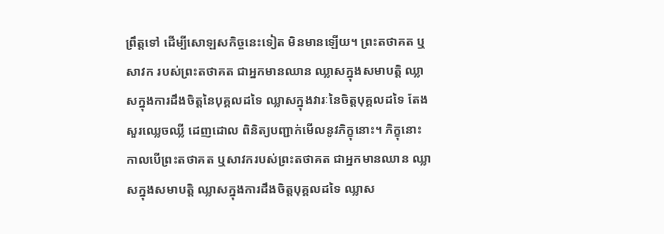ព្រឹត្តទៅ ដើម្បីសោឡសកិច្ចនេះទៀត មិនមានឡើយ។ ព្រះតថាគត ឬសាវក របស់ព្រះតថាគត ជាអ្នកមានឈាន ឈ្លាសក្នុងសមាបត្តិ ឈ្លាសក្នុងការដឹងចិត្តនៃបុគ្គលដទៃ ឈ្លាសក្នុងវារៈនៃចិត្តបុគ្គលដទៃ តែងសួរឈ្លេចឈ្លី ដេញដោល ពិនិត្យបញ្ជាក់មើលនូវភិក្ខុនោះ។ ភិក្ខុនោះ កាលបើព្រះតថាគត ឬសាវករបស់ព្រះតថាគត ជាអ្នកមានឈាន ឈ្លាសក្នុងសមាបត្តិ ឈ្លាសក្នុងការដឹងចិត្តបុគ្គលដទៃ ឈ្លាស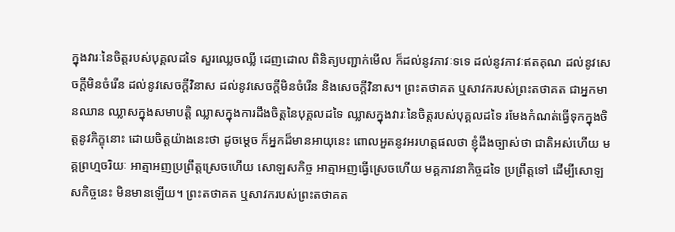ក្នុងវារៈនៃចិត្តរបស់បុគ្គលដទៃ សួរឈ្លេចឈ្លី ដេញដោល ពិនិត្យបញ្ជាក់មើល ក៏ដល់នូវភាវៈទទេ ដល់នូវភាវៈឥតគុណ ដល់នូវសេចក្តីមិនចំរើន ដល់នូវសេចក្តីវិនាស ដល់នូវសេចក្តីមិនចំរើន និងសេចក្តីវិនាស។ ព្រះតថាគត ឬសាវករបស់ព្រះតថាគត ជាអ្នកមានឈាន ឈ្លាសក្នុងសមាបត្តិ ឈ្លាសក្នុងការដឹងចិត្តនៃបុគ្គលដទៃ ឈ្លាសក្នុងវារៈនៃចិត្តរបស់បុគ្គលដទៃ រមែងកំណត់ធ្វើទុកក្នុងចិត្តនូវភិក្ខុនោះ ដោយចិត្តយ៉ាងនេះថា ដូចម្តេច ក៏អ្នកដ៏មានអាយុនេះ ពោលអួតនូវអរហត្តផលថា ខ្ញុំដឹងច្បាស់ថា ជាតិអស់ហើយ មគ្គព្រហ្មចរិយៈ អាត្មាអញប្រព្រឹត្តស្រេចហើយ សោឡសកិច្ច អាត្មាអញធ្វើស្រេចហើយ មគ្គភាវនាកិច្ចដទៃ ប្រព្រឹត្តទៅ ដើម្បីសោឡសកិច្ចនេះ មិនមានឡើយ។ ព្រះតថាគត ឬសាវករបស់ព្រះតថាគត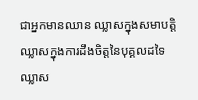ជាអ្នកមានឈាន ឈ្លាសក្នុងសមាបត្តិ ឈ្លាសក្នុងការដឹងចិត្តនៃបុគ្គលដទៃ ឈ្លាស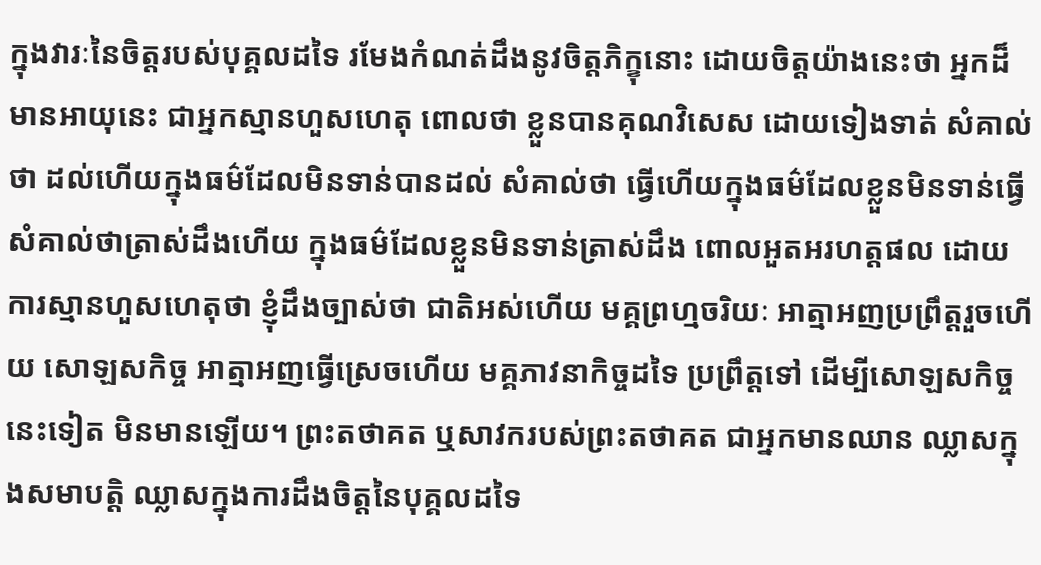ក្នុងវារៈនៃចិត្តរបស់បុគ្គលដទៃ រមែងកំណត់ដឹងនូវចិត្តភិក្ខុនោះ ដោយចិត្តយ៉ាងនេះថា អ្នកដ៏មានអាយុនេះ ជាអ្នកស្មានហួសហេតុ ពោលថា ខ្លួនបានគុណវិសេស ដោយទៀងទាត់ សំគាល់ថា ដល់ហើយក្នុងធម៌ដែលមិនទាន់បានដល់ សំគាល់ថា ធ្វើហើយក្នុងធម៌ដែលខ្លួនមិនទាន់ធ្វើ សំគាល់ថាត្រាស់ដឹងហើយ ក្នុងធម៌ដែលខ្លួនមិនទាន់ត្រាស់ដឹង ពោលអួតអរហត្តផល ដោយការស្មានហួសហេតុថា ខ្ញុំដឹងច្បាស់ថា ជាតិអស់ហើយ មគ្គព្រហ្មចរិយៈ អាត្មាអញប្រព្រឹត្តរួចហើយ សោឡសកិច្ច អាត្មាអញធ្វើស្រេចហើយ មគ្គភាវនាកិច្ចដទៃ ប្រព្រឹត្តទៅ ដើម្បីសោឡសកិច្ចនេះទៀត មិនមានឡើយ។ ព្រះតថាគត ឬសាវករបស់ព្រះតថាគត ជាអ្នកមានឈាន ឈ្លាសក្នុងសមាបត្តិ ឈ្លាសក្នុងការដឹងចិត្តនៃបុគ្គលដទៃ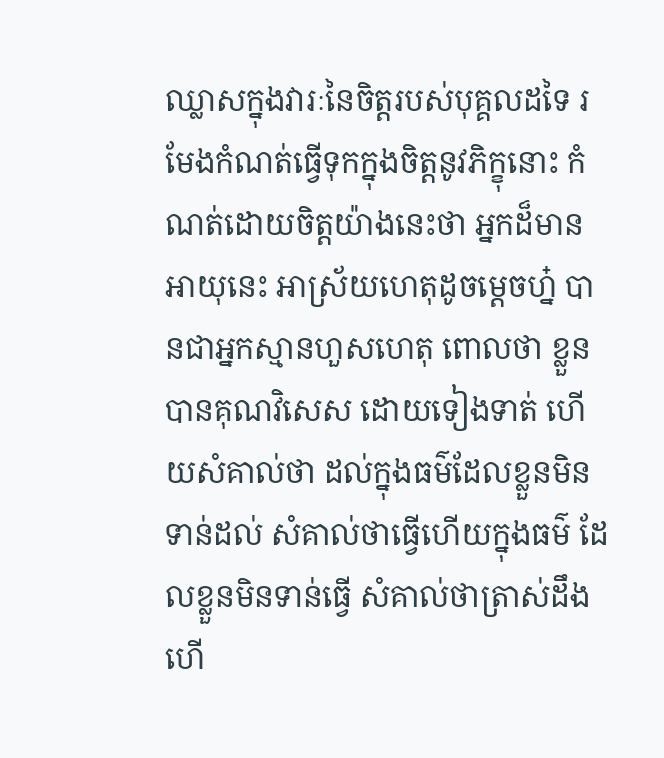ឈ្លាសក្នុងវារៈនៃចិត្តរបស់បុគ្គលដទៃ រមែងកំណត់ធ្វើទុកក្នុងចិត្តនូវភិក្ខុនោះ កំណត់ដោយចិត្តយ៉ាងនេះថា អ្នកដ៏មានអាយុនេះ អាស្រ័យហេតុដូចម្តេចហ្ន៎ បានជាអ្នកស្មានហួសហេតុ ពោលថា ខ្លួនបានគុណវិសេស ដោយទៀងទាត់ ហើយសំគាល់ថា ដល់ក្នុងធម៌ដែលខ្លួនមិនទាន់ដល់ សំគាល់ថាធ្វើហើយក្នុងធម៌ ដែលខ្លួនមិនទាន់ធ្វើ សំគាល់ថាត្រាស់ដឹងហើ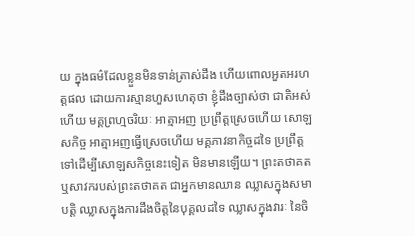យ ក្នុងធម៌ដែលខ្លួនមិនទាន់ត្រាស់ដឹង ហើយពោលអួតអរហត្តផល ដោយការស្មានហួសហេតុថា ខ្ញុំដឹងច្បាស់ថា ជាតិអស់ហើយ មគ្គព្រហ្មចរិយៈ អាត្មាអញ ប្រព្រឹត្តស្រេចហើយ សោឡសកិច្ច អាត្មាអញធ្វើស្រេចហើយ មគ្គភាវនាកិច្ចដទៃ ប្រព្រឹត្តទៅដើម្បីសោឡសកិច្ចនេះទៀត មិនមានឡើយ។ ព្រះតថាគត ឬសាវករបស់ព្រះតថាគត ជាអ្នកមានឈាន ឈ្លាសក្នុងសមាបត្តិ ឈ្លាសក្នុងការដឹងចិត្តនៃបុគ្គលដទៃ ឈ្លាសក្នុងវារៈ នៃចិ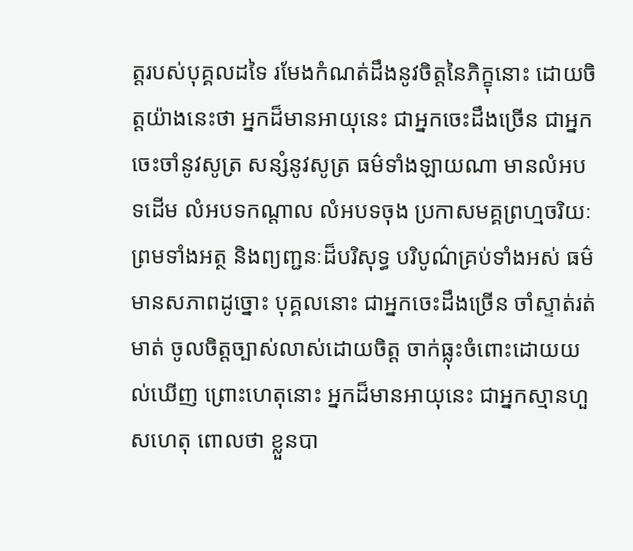ត្តរបស់បុគ្គលដទៃ រមែងកំណត់ដឹងនូវចិត្តនៃភិក្ខុនោះ ដោយចិត្តយ៉ាងនេះថា អ្នកដ៏មានអាយុនេះ ជាអ្នកចេះដឹងច្រើន ជាអ្នកចេះចាំនូវសូត្រ សន្សំនូវសូត្រ ធម៌ទាំងឡាយណា មានលំអបទដើម លំអបទកណ្តាល លំអបទចុង ប្រកាសមគ្គព្រហ្មចរិយៈ ព្រមទាំងអត្ថ និងព្យញ្ជនៈដ៏បរិសុទ្ធ បរិបូណ៌គ្រប់ទាំងអស់ ធម៌មានសភាពដូច្នោះ បុគ្គលនោះ ជាអ្នកចេះដឹងច្រើន ចាំស្ទាត់រត់មាត់ ចូលចិត្តច្បាស់លាស់ដោយចិត្ត ចាក់ធ្លុះចំពោះដោយយល់ឃើញ ព្រោះហេតុនោះ អ្នកដ៏មានអាយុនេះ ជាអ្នកស្មានហួសហេតុ ពោលថា ខ្លួនបា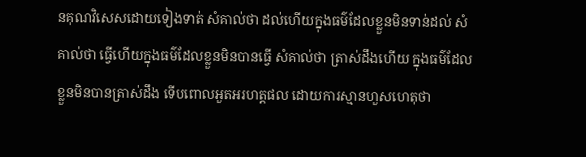នគុណវិសេសដោយទៀងទាត់ សំគាល់ថា ដល់ហើយក្នុងធម៌ដែលខ្លួនមិនទាន់ដល់ សំគាល់ថា ធ្វើហើយក្នុងធម៌ដែលខ្លួនមិនបានធ្វើ សំគាល់ថា ត្រាស់ដឹងហើយ ក្នុងធម៌ដែលខ្លួនមិនបានត្រាស់ដឹង ទើបពោលអួតអរហត្តផល ដោយការស្មានហួសហេតុថា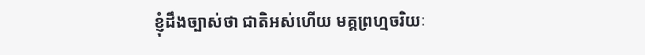ខ្ញុំដឹងច្បាស់ថា ជាតិអស់ហើយ មគ្គព្រហ្មចរិយៈ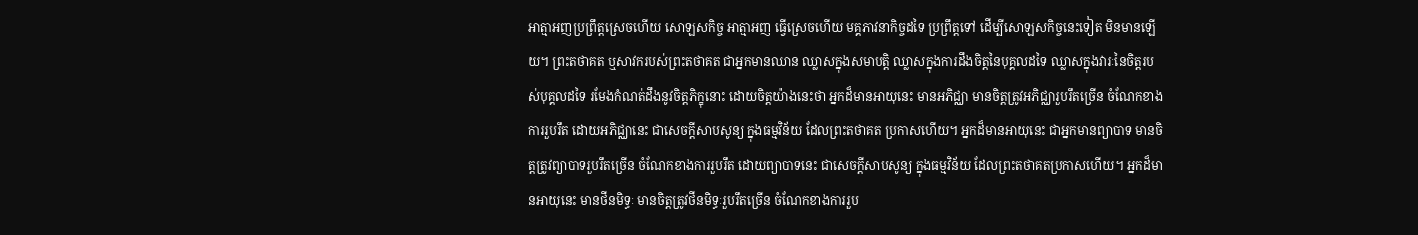អាត្មាអញប្រព្រឹត្តស្រេចហើយ សោឡសកិច្ច អាត្មាអញ ធ្វើស្រេចហើយ មគ្គភាវនាកិច្ចដទៃ ប្រព្រឹត្តទៅ ដើម្បីសោឡសកិច្ចនេះទៀត មិនមានឡើយ។ ព្រះតថាគត ឬសាវករបស់ព្រះតថាគត ជាអ្នកមានឈាន ឈ្លាសក្នុងសមាបត្តិ ឈ្លាសក្នុងការដឹងចិត្តនៃបុគ្គលដទៃ ឈ្លាសក្នុងវារៈនៃចិត្តរបស់បុគ្គលដទៃ រមែងកំណត់ដឹងនូវចិត្តភិក្ខុនោះ ដោយចិត្តយ៉ាងនេះថា អ្នកដ៏មានអាយុនេះ មានអភិជ្ឈា មានចិត្តត្រូវអភិជ្ឈារួបរឹតច្រើន ចំណែកខាងការរួបរឹត ដោយអភិជ្ឈានេះ ជាសេចក្តីសាបសូន្យ ក្នុងធម្មវិន័យ ដែលព្រះតថាគត ប្រកាសហើយ។ អ្នកដ៏មានអាយុនេះ ជាអ្នកមានព្យាបាទ មានចិត្តត្រូវព្យាបាទរួបរឹតច្រើន ចំណែកខាងការរួបរឹត ដោយព្យាបាទនេះ ជាសេចក្តីសាបសូន្យ ក្នុងធម្មវិន័យ ដែលព្រះតថាគតប្រកាសហើយ។ អ្នកដ៏មានអាយុនេះ មានថីនមិទ្ធៈ មានចិត្តត្រូវថីនមិទ្ធៈរួបរឹតច្រើន ចំណែកខាងការរួប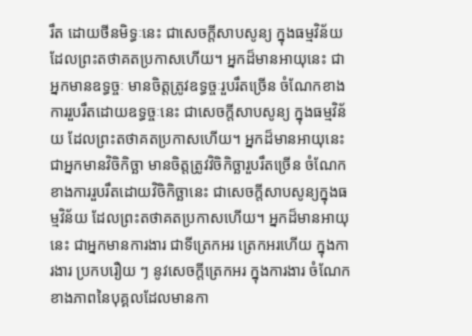រឹត ដោយថីនមិទ្ធៈនេះ ជាសេចក្តីសាបសូន្យ ក្នុងធម្មវិន័យ ដែលព្រះតថាគតប្រកាសហើយ។ អ្នកដ៏មានអាយុនេះ ជាអ្នកមានឧទ្ធច្ចៈ មានចិត្តត្រូវឧទ្ធច្ចៈរួបរឹតច្រើន ចំណែកខាងការរួបរឹតដោយឧទ្ធច្ចៈនេះ ជាសេចក្តីសាបសូន្យ ក្នុងធម្មវិន័យ ដែលព្រះតថាគតប្រកាសហើយ។ អ្នកដ៏មានអាយុនេះ ជាអ្នកមានវិចិកិច្ឆា មានចិត្តត្រូវវិចិកិច្ឆារួបរឹតច្រើន ចំណែកខាងការរួបរឹតដោយវិចិកិច្ឆានេះ ជាសេចក្តីសាបសូន្យក្នុងធម្មវិន័យ ដែលព្រះតថាគតប្រកាសហើយ។ អ្នកដ៏មានអាយុនេះ ជាអ្នកមានការងារ ជាទីត្រេកអរ ត្រេកអរហើយ ក្នុងការងារ ប្រកបរឿយ ៗ នូវសេចក្តីត្រេកអរ ក្នុងការងារ ចំណែកខាងភាពនៃបុគ្គលដែលមានកា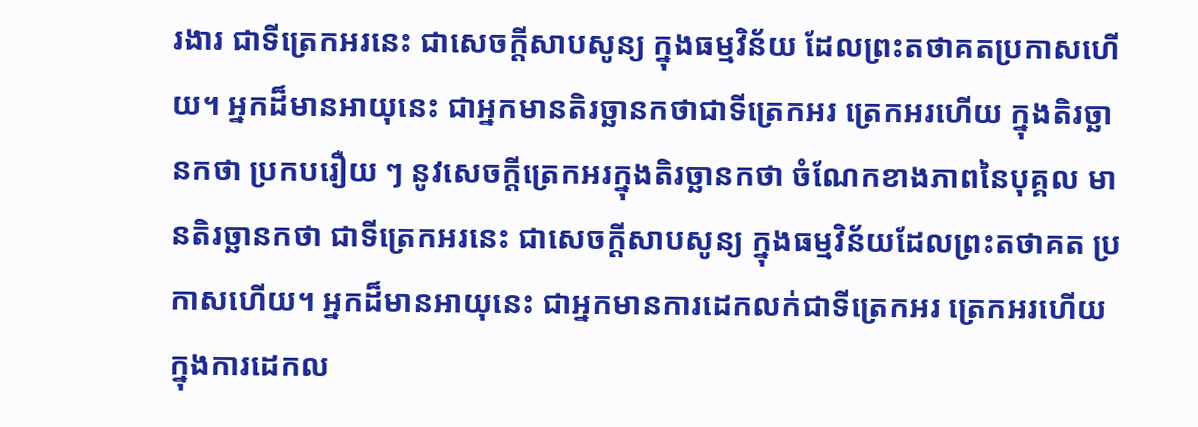រងារ ជាទីត្រេកអរនេះ ជាសេចក្តីសាបសូន្យ ក្នុងធម្មវិន័យ ដែលព្រះតថាគតប្រកាសហើយ។ អ្នកដ៏មានអាយុនេះ ជាអ្នកមានតិរច្ឆានកថាជាទីត្រេកអរ ត្រេកអរហើយ ក្នុងតិរច្ឆានកថា ប្រកបរឿយ ៗ នូវសេចក្តីត្រេកអរក្នុងតិរច្ឆានកថា ចំណែកខាងភាពនៃបុគ្គល មានតិរច្ឆានកថា ជាទីត្រេកអរនេះ ជាសេចក្តីសាបសូន្យ ក្នុងធម្មវិន័យដែលព្រះតថាគត ប្រកាសហើយ។ អ្នកដ៏មានអាយុនេះ ជាអ្នកមានការដេកលក់ជាទីត្រេកអរ ត្រេកអរហើយក្នុងការដេកល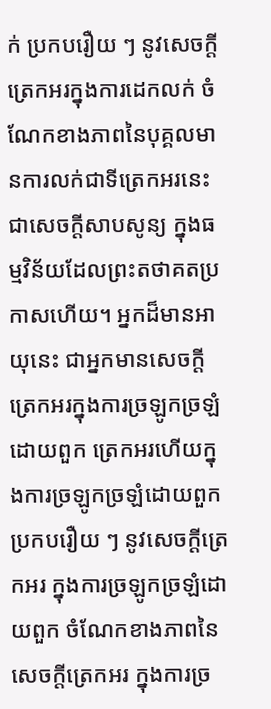ក់ ប្រកបរឿយ ៗ នូវសេចក្តីត្រេកអរក្នុងការដេកលក់ ចំណែកខាងភាពនៃបុគ្គលមានការលក់ជាទីត្រេកអរនេះ ជាសេចក្តីសាបសូន្យ ក្នុងធម្មវិន័យដែលព្រះតថាគតប្រកាសហើយ។ អ្នកដ៏មានអាយុនេះ ជាអ្នកមានសេចក្តីត្រេកអរក្នុងការច្រឡូកច្រឡំដោយពួក ត្រេកអរហើយក្នុងការច្រឡូកច្រឡំដោយពួក ប្រកបរឿយ ៗ នូវសេចក្តីត្រេកអរ ក្នុងការច្រឡូកច្រឡំដោយពួក ចំណែកខាងភាពនៃសេចក្តីត្រេកអរ ក្នុងការច្រ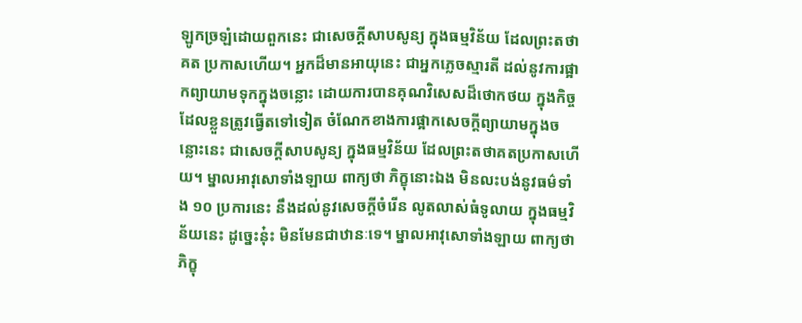ឡូកច្រឡំដោយពួកនេះ ជាសេចក្តីសាបសូន្យ ក្នុងធម្មវិន័យ ដែលព្រះតថាគត ប្រកាសហើយ។ អ្នកដ៏មានអាយុនេះ ជាអ្នកភ្លេចស្មារតី ដល់នូវការផ្អាកព្យាយាមទុកក្នុងចន្លោះ ដោយការបានគុណវិសេសដ៏ថោកថយ ក្នុងកិច្ចដែលខ្លួនត្រូវធ្វើតទៅទៀត ចំណែកខាងការផ្អាកសេចក្តីព្យាយាមក្នុងចន្លោះនេះ ជាសេចក្តីសាបសូន្យ ក្នុងធម្មវិន័យ ដែលព្រះតថាគតប្រកាសហើយ។ ម្នាលអាវុសោទាំងឡាយ ពាក្យថា ភិក្ខុនោះឯង មិនលះបង់នូវធម៌ទាំង ១០ ប្រការនេះ នឹងដល់នូវសេចក្តីចំរើន លូតលាស់ធំទូលាយ ក្នុងធម្មវិន័យនេះ ដូច្នេះនុ៎ះ មិនមែនជាឋានៈទេ។ ម្នាលអាវុសោទាំងឡាយ ពាក្យថាភិក្ខុ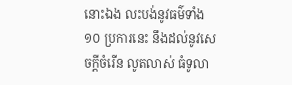នោះឯង លះបង់នូវធម៌ទាំង ១០ ប្រការនេះ នឹងដល់នូវសេចក្តីចំរើន លូតលាស់ ធំទូលា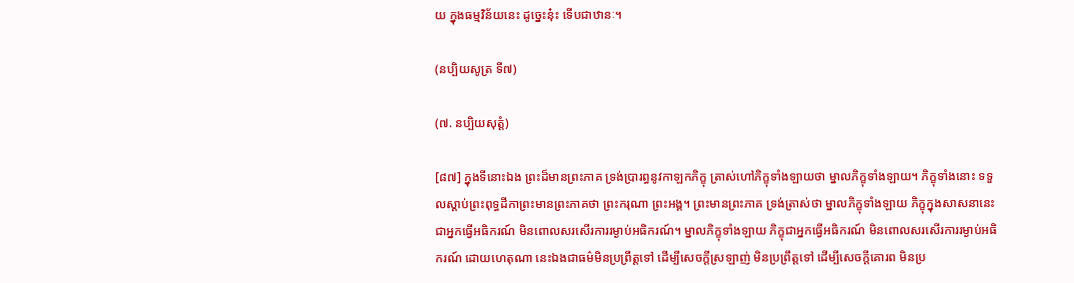យ ក្នុងធម្មវិន័យនេះ ដូច្នេះនុ៎ះ ទើបជាឋានៈ។

(នប្បិយសូត្រ ទី៧)

(៧. នប្បិយសុត្តំ)

[៨៧] ក្នុងទីនោះឯង ព្រះដ៏មានព្រះភាគ ទ្រង់ប្រារព្ធនូវកាឡកភិក្ខុ ត្រាស់ហៅភិក្ខុទាំងឡាយថា ម្នាលភិក្ខុទាំងឡាយ។ ភិក្ខុទាំងនោះ ទទួលស្តាប់ព្រះពុទ្ធដីកាព្រះមានព្រះភាគថា ព្រះករុណា ព្រះអង្គ។ ព្រះមានព្រះភាគ ទ្រង់ត្រាស់ថា ម្នាលភិក្ខុទាំងឡាយ ភិក្ខុក្នុងសាសនានេះ ជាអ្នកធ្វើអធិករណ៍ មិនពោលសរសើរការរម្ងាប់អធិករណ៍។ ម្នាលភិក្ខុទាំងឡាយ ភិក្ខុជាអ្នកធ្វើអធិករណ៍ មិនពោលសរសើរការរម្ងាប់អធិករណ៍ ដោយហេតុណា នេះឯងជាធម៌មិនប្រព្រឹត្តទៅ ដើម្បីសេចក្តីស្រឡាញ់ មិនប្រព្រឹត្តទៅ ដើម្បីសេចក្តីគោរព មិនប្រ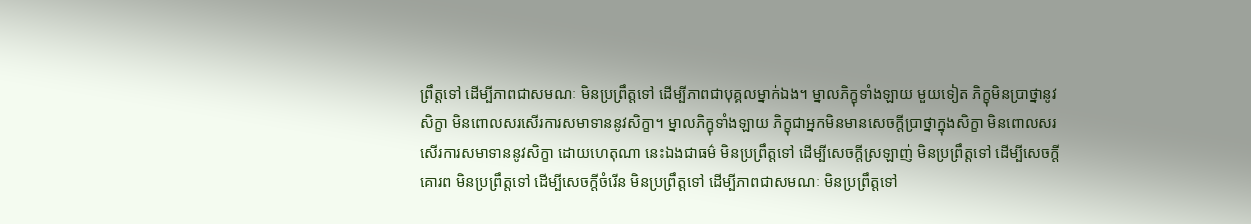ព្រឹត្តទៅ ដើម្បីភាពជាសមណៈ មិនប្រព្រឹត្តទៅ ដើម្បីភាពជាបុគ្គលម្នាក់ឯង។ ម្នាលភិក្ខុទាំងឡាយ មួយទៀត ភិក្ខុមិនប្រាថ្នានូវសិក្ខា មិនពោលសរសើរការសមាទាននូវសិក្ខា។ ម្នាលភិក្ខុទាំងឡាយ ភិក្ខុជាអ្នកមិនមានសេចក្តីប្រាថ្នាក្នុងសិក្ខា មិនពោលសរសើរការសមាទាននូវសិក្ខា ដោយហេតុណា នេះឯងជាធម៌ មិនប្រព្រឹត្តទៅ ដើម្បីសេចក្តីស្រឡាញ់ មិនប្រព្រឹត្តទៅ ដើម្បីសេចក្តីគោរព មិនប្រព្រឹត្តទៅ ដើម្បីសេចក្តីចំរើន មិនប្រព្រឹត្តទៅ ដើម្បីភាពជាសមណៈ មិនប្រព្រឹត្តទៅ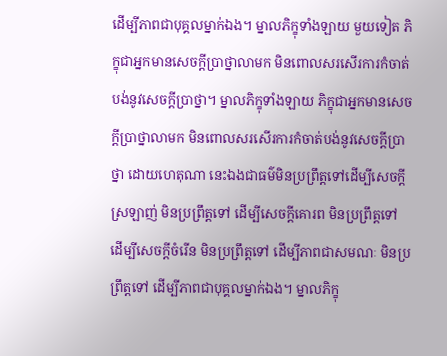ដើម្បីភាពជាបុគ្គលម្នាក់ឯង។ ម្នាលភិក្ខុទាំងឡាយ មួយទៀត ភិក្ខុជាអ្នកមានសេចក្តីប្រាថ្នាលាមក មិនពោលសរសើរការកំចាត់បង់នូវសេចក្តីប្រាថ្នា។ ម្នាលភិក្ខុទាំងឡាយ ភិក្ខុជាអ្នកមានសេចក្តីប្រាថ្នាលាមក មិនពោលសរសើរការកំចាត់បង់នូវសេចក្តីប្រាថ្នា ដោយហេតុណា នេះឯងជាធម៌មិនប្រព្រឹត្តទៅដើម្បីសេចក្តីស្រឡាញ់ មិនប្រព្រឹត្តទៅ ដើម្បីសេចក្តីគោរព មិនប្រព្រឹត្តទៅ ដើម្បីសេចក្តីចំរើន មិនប្រព្រឹត្តទៅ ដើម្បីភាពជាសមណៈ មិនប្រព្រឹត្តទៅ ដើម្បីភាពជាបុគ្គលម្នាក់ឯង។ ម្នាលភិក្ខុ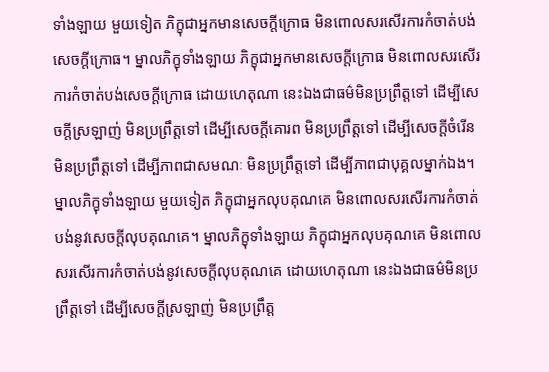ទាំងឡាយ មួយទៀត ភិក្ខុជាអ្នកមានសេចក្តីក្រោធ មិនពោលសរសើរការកំចាត់បង់សេចក្តីក្រោធ។ ម្នាលភិក្ខុទាំងឡាយ ភិក្ខុជាអ្នកមានសេចក្តីក្រោធ មិនពោលសរសើរការកំចាត់បង់សេចក្តីក្រោធ ដោយហេតុណា នេះឯងជាធម៌មិនប្រព្រឹត្តទៅ ដើម្បីសេចក្តីស្រឡាញ់ មិនប្រព្រឹត្តទៅ ដើម្បីសេចក្តីគោរព មិនប្រព្រឹត្តទៅ ដើម្បីសេចក្តីចំរើន មិនប្រព្រឹត្តទៅ ដើម្បីភាពជាសមណៈ មិនប្រព្រឹត្តទៅ ដើម្បីភាពជាបុគ្គលម្នាក់ឯង។ ម្នាលភិក្ខុទាំងឡាយ មួយទៀត ភិក្ខុជាអ្នកលុបគុណគេ មិនពោលសរសើរការកំចាត់បង់នូវសេចក្តីលុបគុណគេ។ ម្នាលភិក្ខុទាំងឡាយ ភិក្ខុជាអ្នកលុបគុណគេ មិនពោលសរសើរការកំចាត់បង់នូវសេចក្តីលុបគុណគេ ដោយហេតុណា នេះឯងជាធម៌មិនប្រព្រឹត្តទៅ ដើម្បីសេចក្តីស្រឡាញ់ មិនប្រព្រឹត្ត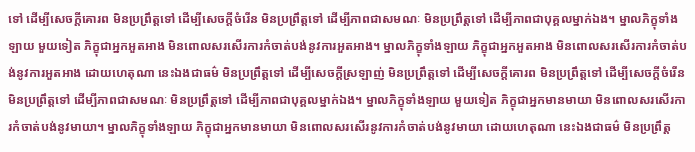ទៅ ដើម្បីសេចក្តីគោរព មិនប្រព្រឹត្តទៅ ដើម្បីសេចក្តីចំរើន មិនប្រព្រឹត្តទៅ ដើម្បីភាពជាសមណៈ មិនប្រព្រឹត្តទៅ ដើម្បីភាពជាបុគ្គលម្នាក់ឯង។ ម្នាលភិក្ខុទាំងឡាយ មួយទៀត ភិក្ខុជាអ្នកអួតអាង មិនពោលសរសើរការកំចាត់បង់នូវការអួតអាង។ ម្នាលភិក្ខុទាំងឡាយ ភិក្ខុជាអ្នកអួតអាង មិនពោលសរសើរការកំចាត់បង់នូវការអួតអាង ដោយហេតុណា នេះឯងជាធម៌ មិនប្រព្រឹត្តទៅ ដើម្បីសេចក្តីស្រឡាញ់ មិនប្រព្រឹត្តទៅ ដើម្បីសេចក្តីគោរព មិនប្រព្រឹត្តទៅ ដើម្បីសេចក្តីចំរើន មិនប្រព្រឹត្តទៅ ដើម្បីភាពជាសមណៈ មិនប្រព្រឹត្តទៅ ដើម្បីភាពជាបុគ្គលម្នាក់ឯង។ ម្នាលភិក្ខុទាំងឡាយ មួយទៀត ភិក្ខុជាអ្នកមានមាយា មិនពោលសរសើរការកំចាត់បង់នូវមាយា។ ម្នាលភិក្ខុទាំងឡាយ ភិក្ខុជាអ្នកមានមាយា មិនពោលសរសើរនូវការកំចាត់បង់នូវមាយា ដោយហេតុណា នេះឯងជាធម៌ មិនប្រព្រឹត្ត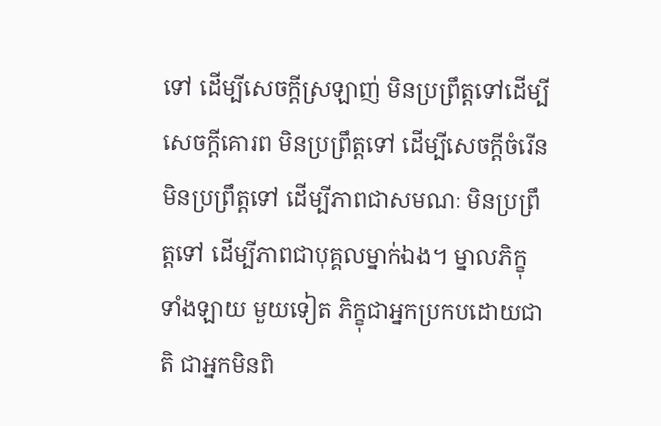ទៅ ដើម្បីសេចក្តីស្រឡាញ់ មិនប្រព្រឹត្តទៅដើម្បីសេចក្តីគោរព មិនប្រព្រឹត្តទៅ ដើម្បីសេចក្តីចំរើន មិនប្រព្រឹត្តទៅ ដើម្បីភាពជាសមណៈ មិនប្រព្រឹត្តទៅ ដើម្បីភាពជាបុគ្គលម្នាក់ឯង។ ម្នាលភិក្ខុទាំងឡាយ មួយទៀត ភិក្ខុជាអ្នកប្រកបដោយជាតិ ជាអ្នកមិនពិ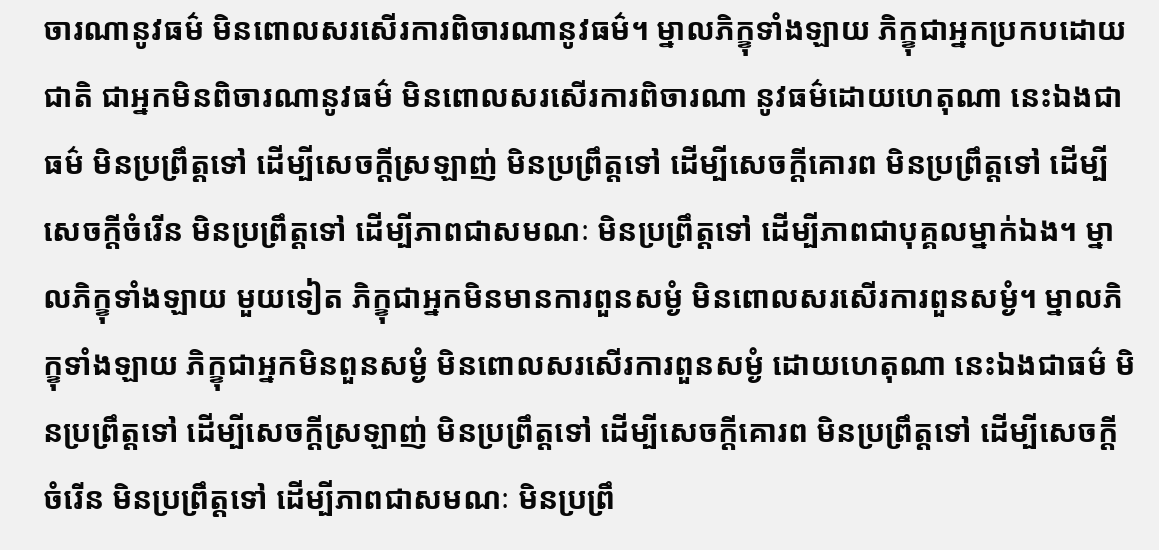ចារណានូវធម៌ មិនពោលសរសើរការពិចារណានូវធម៌។ ម្នាលភិក្ខុទាំងឡាយ ភិក្ខុជាអ្នកប្រកបដោយជាតិ ជាអ្នកមិនពិចារណានូវធម៌ មិនពោលសរសើរការពិចារណា នូវធម៌ដោយហេតុណា នេះឯងជាធម៌ មិនប្រព្រឹត្តទៅ ដើម្បីសេចក្តីស្រឡាញ់ មិនប្រព្រឹត្តទៅ ដើម្បីសេចក្តីគោរព មិនប្រព្រឹត្តទៅ ដើម្បីសេចក្តីចំរើន មិនប្រព្រឹត្តទៅ ដើម្បីភាពជាសមណៈ មិនប្រព្រឹត្តទៅ ដើម្បីភាពជាបុគ្គលម្នាក់ឯង។ ម្នាលភិក្ខុទាំងឡាយ មួយទៀត ភិក្ខុជាអ្នកមិនមានការពួនសម្ងំ មិនពោលសរសើរការពួនសម្ងំ។ ម្នាលភិក្ខុទាំងឡាយ ភិក្ខុជាអ្នកមិនពួនសម្ងំ មិនពោលសរសើរការពួនសម្ងំ ដោយហេតុណា នេះឯងជាធម៌ មិនប្រព្រឹត្តទៅ ដើម្បីសេចក្តីស្រឡាញ់ មិនប្រព្រឹត្តទៅ ដើម្បីសេចក្តីគោរព មិនប្រព្រឹត្តទៅ ដើម្បីសេចក្តីចំរើន មិនប្រព្រឹត្តទៅ ដើម្បីភាពជាសមណៈ មិនប្រព្រឹ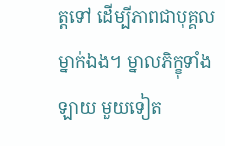ត្តទៅ ដើម្បីភាពជាបុគ្គលម្នាក់ឯង។ ម្នាលភិក្ខុទាំងឡាយ មួយទៀត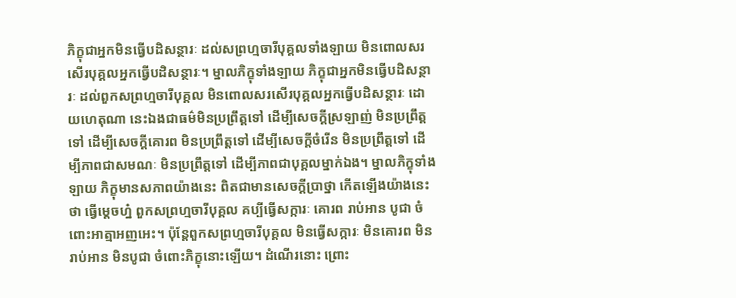ភិក្ខុជាអ្នកមិនធ្វើបដិសន្ថារៈ ដល់សព្រហ្មចារីបុគ្គលទាំងឡាយ មិនពោលសរសើរបុគ្គលអ្នកធ្វើបដិសន្ថារៈ។ ម្នាលភិក្ខុទាំងឡាយ ភិក្ខុជាអ្នកមិនធ្វើបដិសន្ថារៈ ដល់ពួកសព្រហ្មចារីបុគ្គល មិនពោលសរសើរបុគ្គលអ្នកធ្វើបដិសន្ថារៈ ដោយហេតុណា នេះឯងជាធម៌មិនប្រព្រឹត្តទៅ ដើម្បីសេចក្តីស្រឡាញ់ មិនប្រព្រឹត្តទៅ ដើម្បីសេចក្តីគោរព មិនប្រព្រឹត្តទៅ ដើម្បីសេចក្តីចំរើន មិនប្រព្រឹត្តទៅ ដើម្បីភាពជាសមណៈ មិនប្រព្រឹត្តទៅ ដើម្បីភាពជាបុគ្គលម្នាក់ឯង។ ម្នាលភិក្ខុទាំងឡាយ ភិក្ខុមានសភាពយ៉ាងនេះ ពិតជាមានសេចក្តីប្រាថ្នា កើតឡើងយ៉ាងនេះថា ធ្វើម្តេចហ្ន៎ ពួកសព្រហ្មចារីបុគ្គល គប្បីធ្វើសក្ការៈ គោរព រាប់អាន បូជា ចំពោះអាត្មាអញអេះ។ ប៉ុន្តែពួកសព្រហ្មចារីបុគ្គល មិនធ្វើសក្ការៈ មិនគោរព មិនរាប់អាន មិនបូជា ចំពោះភិក្ខុនោះឡើយ។ ដំណើរនោះ ព្រោះ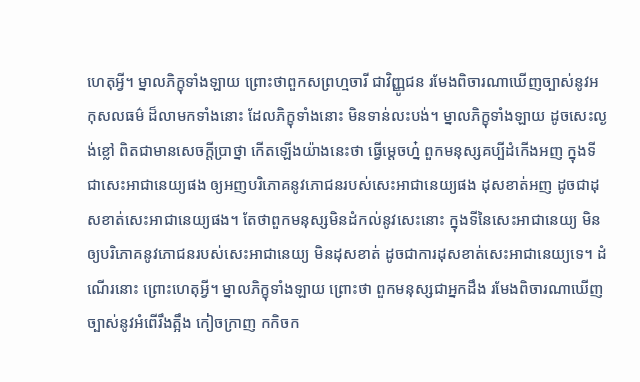ហេតុអ្វី។ ម្នាលភិក្ខុទាំងឡាយ ព្រោះថាពួកសព្រហ្មចារី ជាវិញ្ញូជន រមែងពិចារណាឃើញច្បាស់នូវអកុសលធម៌ ដ៏លាមកទាំងនោះ ដែលភិក្ខុទាំងនោះ មិនទាន់លះបង់។ ម្នាលភិក្ខុទាំងឡាយ ដូចសេះល្ងង់ខ្លៅ ពិតជាមានសេចក្តីប្រាថ្នា កើតឡើងយ៉ាងនេះថា ធ្វើម្តេចហ្ន៎ ពួកមនុស្សគប្បីដំកើងអញ ក្នុងទីជាសេះអាជានេយ្យផង ឲ្យអញបរិភោគនូវភោជនរបស់សេះអាជានេយ្យផង ដុសខាត់អញ ដូចជាដុសខាត់សេះអាជានេយ្យផង។ តែថាពួកមនុស្សមិនដំកល់នូវសេះនោះ ក្នុងទីនៃសេះអាជានេយ្យ មិនឲ្យបរិភោគនូវភោជនរបស់សេះអាជានេយ្យ មិនដុសខាត់ ដូចជាការដុសខាត់សេះអាជានេយ្យទេ។ ដំណើរនោះ ព្រោះហេតុអ្វី។ ម្នាលភិក្ខុទាំងឡាយ ព្រោះថា ពួកមនុស្សជាអ្នកដឹង រមែងពិចារណាឃើញច្បាស់នូវអំពើរឹងត្អឹង កៀចក្រាញ កកិចក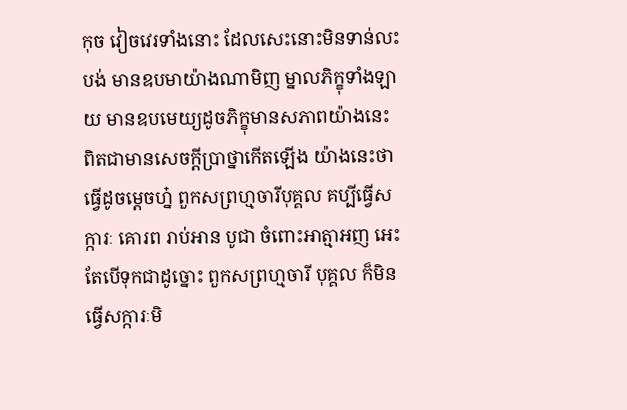កុច វៀចវេរទាំងនោះ ដែលសេះនោះមិនទាន់លះបង់ មានឧបមាយ៉ាងណាមិញ ម្នាលភិក្ខុទាំងឡាយ មានឧបមេយ្យដូចភិក្ខុមានសភាពយ៉ាងនេះ ពិតជាមានសេចក្តីប្រាថ្នាកើតឡើង យ៉ាងនេះថា ធ្វើដូចម្តេចហ្ន៎ ពួកសព្រហ្មចារីបុគ្គល គប្បីធ្វើសក្ការៈ គោរព រាប់អាន បូជា ចំពោះអាត្មាអញ អេះ តែបើទុកជាដូច្នោះ ពួកសព្រហ្មចារី បុគ្គល ក៏មិនធ្វើសក្ការៈមិ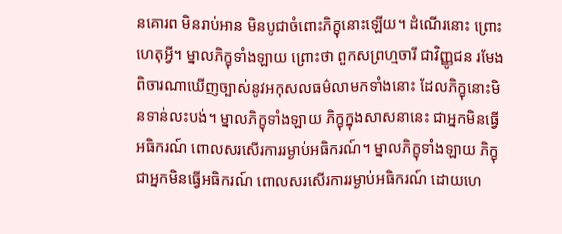នគោរព មិនរាប់អាន មិនបូជាចំពោះភិក្ខុនោះឡើយ។ ដំណើរនោះ ព្រោះហេតុអ្វី។ ម្នាលភិក្ខុទាំងឡាយ ព្រោះថា ពួកសព្រហ្មចារី ជាវិញ្ញូជន រមែងពិចារណាឃើញច្បាស់នូវអកុសលធម៌លាមកទាំងនោះ ដែលភិក្ខុនោះមិនទាន់លះបង់។ ម្នាលភិក្ខុទាំងឡាយ ភិក្ខុក្នុងសាសនានេះ ជាអ្នកមិនធ្វើអធិករណ៍ ពោលសរសើរការរម្ងាប់អធិករណ៍។ ម្នាលភិក្ខុទាំងឡាយ ភិក្ខុជាអ្នកមិនធ្វើអធិករណ៍ ពោលសរសើរការរម្ងាប់អធិករណ៍ ដោយហេ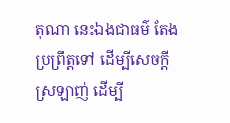តុណា នេះឯងជាធម៌ តែងប្រព្រឹត្តទៅ ដើម្បីសេចក្តីស្រឡាញ់ ដើម្បី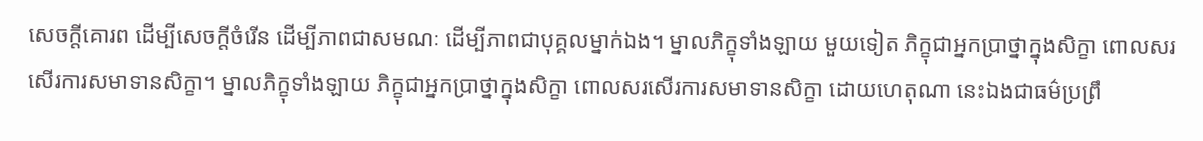សេចក្តីគោរព ដើម្បីសេចក្តីចំរើន ដើម្បីភាពជាសមណៈ ដើម្បីភាពជាបុគ្គលម្នាក់ឯង។ ម្នាលភិក្ខុទាំងឡាយ មួយទៀត ភិក្ខុជាអ្នកប្រាថ្នាក្នុងសិក្ខា ពោលសរសើរការសមាទានសិក្ខា។ ម្នាលភិក្ខុទាំងឡាយ ភិក្ខុជាអ្នកប្រាថ្នាក្នុងសិក្ខា ពោលសរសើរការសមាទានសិក្ខា ដោយហេតុណា នេះឯងជាធម៌ប្រព្រឹ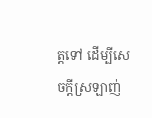ត្តទៅ ដើម្បីសេចក្តីស្រឡាញ់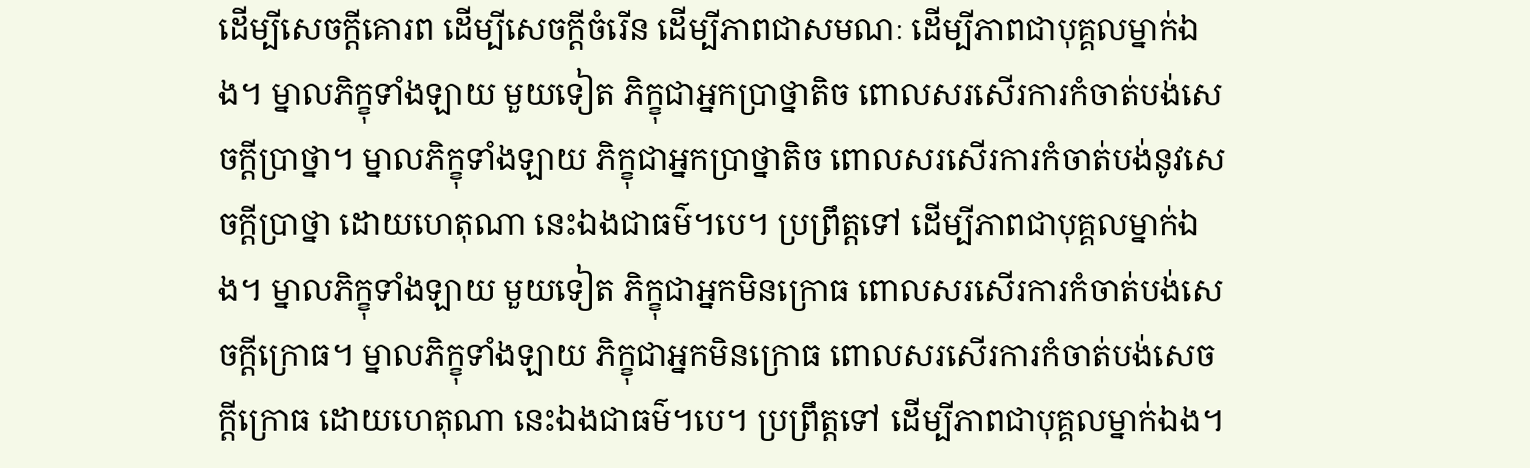ដើម្បីសេចក្តីគោរព ដើម្បីសេចក្តីចំរើន ដើម្បីភាពជាសមណៈ ដើម្បីភាពជាបុគ្គលម្នាក់ឯង។ ម្នាលភិក្ខុទាំងឡាយ មួយទៀត ភិក្ខុជាអ្នកប្រាថ្នាតិច ពោលសរសើរការកំចាត់បង់សេចក្តីប្រាថ្នា។ ម្នាលភិក្ខុទាំងឡាយ ភិក្ខុជាអ្នកប្រាថ្នាតិច ពោលសរសើរការកំចាត់បង់នូវសេចក្តីប្រាថ្នា ដោយហេតុណា នេះឯងជាធម៌។បេ។ ប្រព្រឹត្តទៅ ដើម្បីភាពជាបុគ្គលម្នាក់ឯង។ ម្នាលភិក្ខុទាំងឡាយ មួយទៀត ភិក្ខុជាអ្នកមិនក្រោធ ពោលសរសើរការកំចាត់បង់សេចក្តីក្រោធ។ ម្នាលភិក្ខុទាំងឡាយ ភិក្ខុជាអ្នកមិនក្រោធ ពោលសរសើរការកំចាត់បង់សេចក្តីក្រោធ ដោយហេតុណា នេះឯងជាធម៌។បេ។ ប្រព្រឹត្តទៅ ដើម្បីភាពជាបុគ្គលម្នាក់ឯង។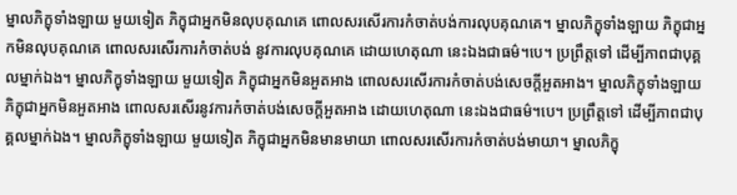ម្នាលភិក្ខុទាំងឡាយ មួយទៀត ភិក្ខុជាអ្នកមិនលុបគុណគេ ពោលសរសើរការកំចាត់បង់ការលុបគុណគេ។ ម្នាលភិក្ខុទាំងឡាយ ភិក្ខុជាអ្នកមិនលុបគុណគេ ពោលសរសើរការកំចាត់បង់ នូវការលុបគុណគេ ដោយហេតុណា នេះឯងជាធម៌។បេ។ ប្រព្រឹត្តទៅ ដើម្បីភាពជាបុគ្គលម្នាក់ឯង។ ម្នាលភិក្ខុទាំងឡាយ មួយទៀត ភិក្ខុជាអ្នកមិនអួតអាង ពោលសរសើរការកំចាត់បង់សេចក្តីអួតអាង។ ម្នាលភិក្ខុទាំងឡាយ ភិក្ខុជាអ្នកមិនអួតអាង ពោលសរសើរនូវការកំចាត់បង់សេចក្តីអួតអាង ដោយហេតុណា នេះឯងជាធម៌។បេ។ ប្រព្រឹត្តទៅ ដើម្បីភាពជាបុគ្គលម្នាក់ឯង។ ម្នាលភិក្ខុទាំងឡាយ មួយទៀត ភិក្ខុជាអ្នកមិនមានមាយា ពោលសរសើរការកំចាត់បង់មាយា។ ម្នាលភិក្ខុ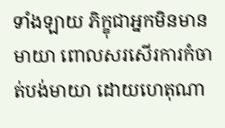ទាំងឡាយ ភិក្ខុជាអ្នកមិនមានមាយា ពោលសរសើរការកំចាត់បង់មាយា ដោយហេតុណា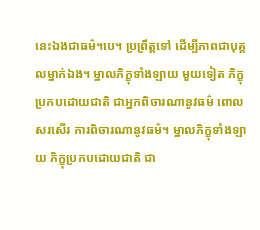នេះឯងជាធម៌។បេ។ ប្រព្រឹត្តទៅ ដើម្បីភាពជាបុគ្គលម្នាក់ឯង។ ម្នាលភិក្ខុទាំងឡាយ មួយទៀត ភិក្ខុប្រកបដោយជាតិ ជាអ្នកពិចារណានូវធម៌ ពោលសរសើរ ការពិចារណានូវធម៌។ ម្នាលភិក្ខុទាំងឡាយ ភិក្ខុប្រកបដោយជាតិ ជា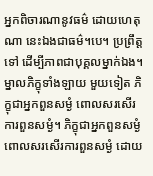អ្នកពិចារណានូវធម៌ ដោយហេតុណា នេះឯងជាធម៌។បេ។ ប្រព្រឹត្តទៅ ដើម្បីភាពជាបុគ្គលម្នាក់ឯង។ ម្នាលភិក្ខុទាំងឡាយ មួយទៀត ភិក្ខុជាអ្នកពួនសម្ងំ ពោលសរសើរការពួនសម្ងំ។ ភិក្ខុជាអ្នកពួនសម្ងំ ពោលសរសើរការពួនសម្ងំ ដោយ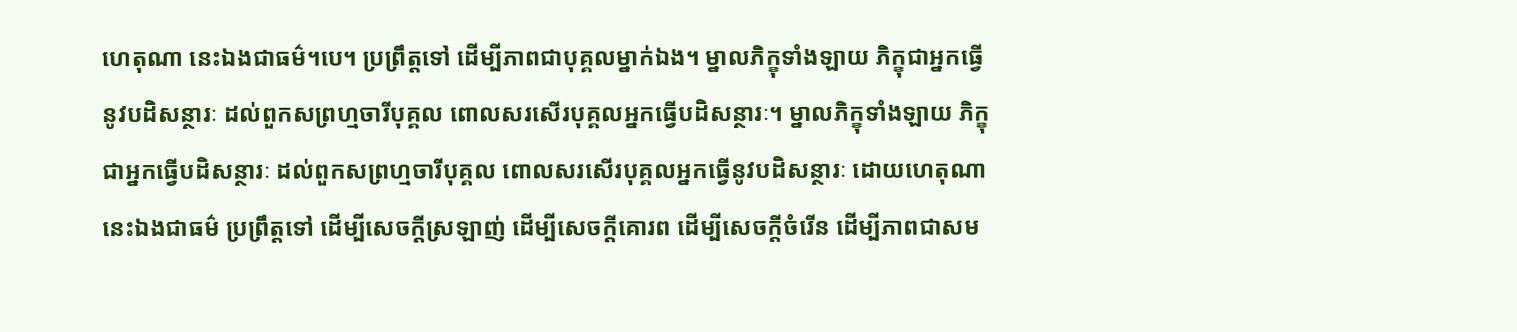ហេតុណា នេះឯងជាធម៌។បេ។ ប្រព្រឹត្តទៅ ដើម្បីភាពជាបុគ្គលម្នាក់ឯង។ ម្នាលភិក្ខុទាំងឡាយ ភិក្ខុជាអ្នកធ្វើនូវបដិសន្ថារៈ ដល់ពួកសព្រហ្មចារីបុគ្គល ពោលសរសើរបុគ្គលអ្នកធ្វើបដិសន្ថារៈ។ ម្នាលភិក្ខុទាំងឡាយ ភិក្ខុជាអ្នកធ្វើបដិសន្ថារៈ ដល់ពួកសព្រហ្មចារីបុគ្គល ពោលសរសើរបុគ្គលអ្នកធ្វើនូវបដិសន្ថារៈ ដោយហេតុណា នេះឯងជាធម៌ ប្រព្រឹត្តទៅ ដើម្បីសេចក្តីស្រឡាញ់ ដើម្បីសេចក្តីគោរព ដើម្បីសេចក្តីចំរើន ដើម្បីភាពជាសម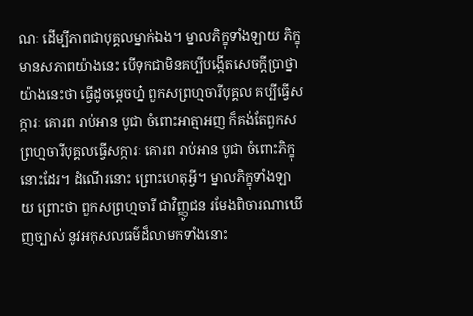ណៈ ដើម្បីភាពជាបុគ្គលម្នាក់ឯង។ ម្នាលភិក្ខុទាំងឡាយ ភិក្ខុមានសភាពយ៉ាងនេះ បើទុកជាមិនគប្បីបង្កើតសេចក្តីប្រាថ្នាយ៉ាងនេះថា ធ្វើដូចម្តេចហ្ន៎ ពួកសព្រហ្មចារីបុគ្គល គប្បីធ្វើសក្ការៈ គោរព រាប់អាន បូជា ចំពោះអាត្មាអញ ក៏គង់តែពួកសព្រហ្មចារីបុគ្គលធ្វើសក្ការៈ គោរព រាប់អាន បូជា ចំពោះភិក្ខុនោះដែរ។ ដំណើរនោះ ព្រោះហេតុអ្វី។ ម្នាលភិក្ខុទាំងឡាយ ព្រោះថា ពួកសព្រហ្មចារី ជាវិញ្ញូជន រមែងពិចារណាឃើញច្បាស់ នូវអកុសលធម៌ដ៏លាមកទាំងនោះ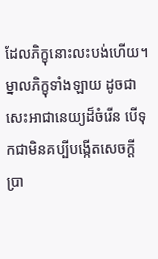ដែលភិក្ខុនោះលះបង់ហើយ។ ម្នាលភិក្ខុទាំងឡាយ ដូចជាសេះអាជានេយ្យដ៏ចំរើន បើទុកជាមិនគប្បីបង្កើតសេចក្តីប្រា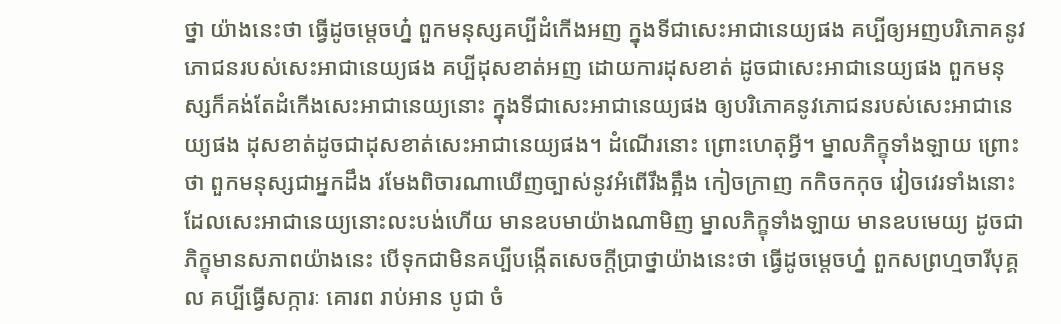ថ្នា យ៉ាងនេះថា ធ្វើដូចម្តេចហ្ន៎ ពួកមនុស្សគប្បីដំកើងអញ ក្នុងទីជាសេះអាជានេយ្យផង គប្បីឲ្យអញបរិភោគនូវភោជនរបស់សេះអាជានេយ្យផង គប្បីដុសខាត់អញ ដោយការដុសខាត់ ដូចជាសេះអាជានេយ្យផង ពួកមនុស្សក៏គង់តែដំកើងសេះអាជានេយ្យនោះ ក្នុងទីជាសេះអាជានេយ្យផង ឲ្យបរិភោគនូវភោជនរបស់សេះអាជានេយ្យផង ដុសខាត់ដូចជាដុសខាត់សេះអាជានេយ្យផង។ ដំណើរនោះ ព្រោះហេតុអ្វី។ ម្នាលភិក្ខុទាំងឡាយ ព្រោះថា ពួកមនុស្សជាអ្នកដឹង រមែងពិចារណាឃើញច្បាស់នូវអំពើរឹងត្អឹង កៀចក្រាញ កកិចកកុច វៀចវេរទាំងនោះ ដែលសេះអាជានេយ្យនោះលះបង់ហើយ មានឧបមាយ៉ាងណាមិញ ម្នាលភិក្ខុទាំងឡាយ មានឧបមេយ្យ ដូចជាភិក្ខុមានសភាពយ៉ាងនេះ បើទុកជាមិនគប្បីបង្កើតសេចក្តីប្រាថ្នាយ៉ាងនេះថា ធ្វើដូចម្តេចហ្ន៎ ពួកសព្រហ្មចារីបុគ្គល គប្បីធ្វើសក្ការៈ គោរព រាប់អាន បូជា ចំ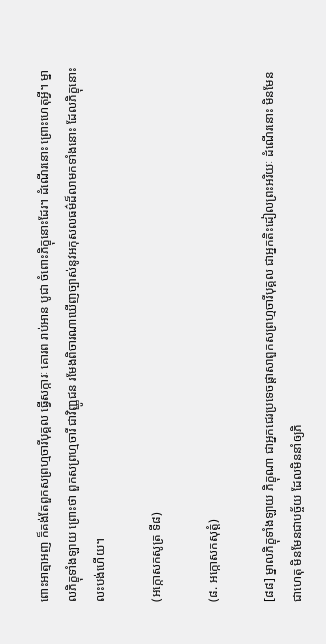ពោះអាត្មាអញ ក៏គង់តែពួកសព្រហ្មចារីបុគ្គល ធ្វើសក្ការៈ គោរព រាប់អាន បូជា ចំពោះភិក្ខុនោះដែរ។ ដំណើរនោះ ព្រោះហេតុអ្វី។ ម្នាលភិក្ខុទាំងឡាយ ព្រោះថា ពួកសព្រហ្មចារី ជាវិញ្ញូជន រមែងពិចារណាឃើញច្បាស់នូវអកុសលធម៌ដ៏លាមកទាំងនោះ ដែលភិក្ខុនោះលះបង់ហើយ។

(អក្កោសកសូត្រ ទី៨)

(៨. អក្កោសកសុត្តំ)

[៨៨] ម្នាលភិក្ខុទាំងឡាយ ភិក្ខុណា ជាអ្នកជេរប្រទេចផ្តាសាពួកសព្រហ្មចារីបុគ្គល ជាអ្នកតិះដៀលព្រះអរិយៈ ដំណើរនោះ មិនមែនជាហេតុ មិនមែនជាបច្ច័យ ដែលមិននាំឲ្យភិ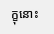ក្ខុនោះ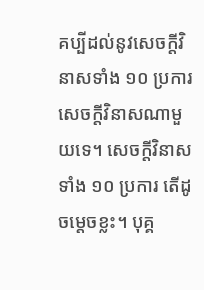គប្បីដល់នូវសេចក្តីវិនាសទាំង ១០ ប្រការ សេចក្តីវិនាសណាមួយទេ។ សេចក្តីវិនាសទាំង ១០ ប្រការ តើដូចម្តេចខ្លះ។ បុគ្គ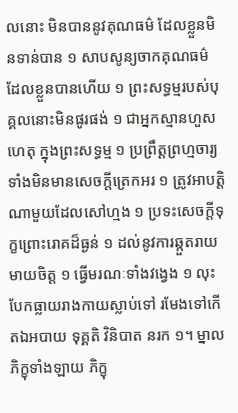លនោះ មិនបាននូវគុណធម៌ ដែលខ្លួនមិនទាន់បាន ១ សាបសូន្យចាកគុណធម៌ ដែលខ្លួនបានហើយ ១ ព្រះសទ្ធម្មរបស់បុគ្គលនោះមិនផូរផង់ ១ ជាអ្នកស្មានហួសហេតុ ក្នុងព្រះសទ្ធម្ម ១ ប្រព្រឹត្តព្រហ្មចារ្យទាំងមិនមានសេចក្តីត្រេកអរ ១ ត្រូវអាបត្តិណាមួយដែលសៅហ្មង ១ ប្រទះសេចក្តីទុក្ខព្រោះរោគដ៏ធ្ងន់ ១ ដល់នូវការឆ្កួតរាយមាយចិត្ត ១ ធ្វើមរណៈទាំងវង្វេង ១ លុះបែកធ្លាយរាងកាយស្លាប់ទៅ រមែងទៅកើតឯអបាយ ទុគ្គតិ វិនិបាត នរក ១។ ម្នាលភិក្ខុទាំងឡាយ ភិក្ខុ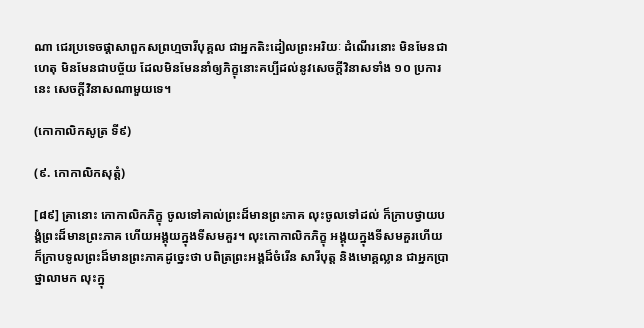ណា ជេរប្រទេចផ្តាសាពួកសព្រហ្មចារីបុគ្គល ជាអ្នកតិះដៀលព្រះអរិយៈ ដំណើរនោះ មិនមែនជាហេតុ មិនមែនជាបច្ច័យ ដែលមិនមែននាំឲ្យភិក្ខុនោះគប្បីដល់នូវសេចក្តីវិនាសទាំង ១០ ប្រការនេះ សេចក្តីវិនាសណាមួយទេ។

(កោកាលិកសូត្រ ទី៩)

(៩. កោកាលិកសុត្តំ)

[៨៩] គ្រានោះ កោកាលិកភិក្ខុ ចូលទៅគាល់ព្រះដ៏មានព្រះភាគ លុះចូលទៅដល់ ក៏ក្រាបថ្វាយបង្គំព្រះដ៏មានព្រះភាគ ហើយអង្គុយក្នុងទីសមគួរ។ លុះកោកាលិកភិក្ខុ អង្គុយក្នុងទីសមគួរហើយ ក៏ក្រាបទូលព្រះដ៏មានព្រះភាគដូច្នេះថា បពិត្រព្រះអង្គដ៏ចំរើន សារីបុត្ត និងមោគ្គល្លាន ជាអ្នកប្រាថ្នាលាមក លុះក្នុ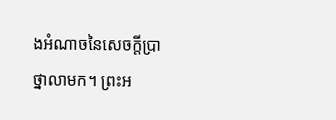ងអំណាចនៃសេចក្តីប្រាថ្នាលាមក។ ព្រះអ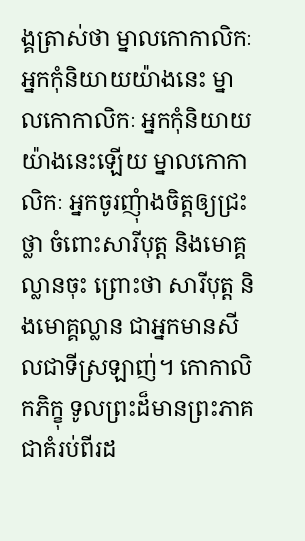ង្គត្រាស់ថា ម្នាលកោកាលិកៈ អ្នកកុំនិយាយយ៉ាងនេះ ម្នាលកោកាលិកៈ អ្នកកុំនិយាយ យ៉ាងនេះឡើយ ម្នាលកោកាលិកៈ អ្នកចូរញុំាងចិត្តឲ្យជ្រះថ្លា ចំពោះសារីបុត្ត និងមោគ្គល្លានចុះ ព្រោះថា សារីបុត្ត និងមោគ្គល្លាន ជាអ្នកមានសីលជាទីស្រឡាញ់។ កោកាលិកភិក្ខុ ទូលព្រះដ៏មានព្រះភាគ ជាគំរប់ពីរដ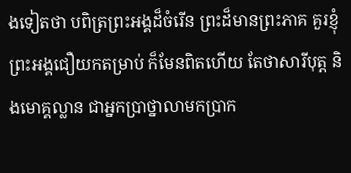ងទៀតថា បពិត្រព្រះអង្គដ៏ចំរើន ព្រះដ៏មានព្រះភាគ គួរខ្ញុំព្រះអង្គជឿយកតម្រាប់ ក៏មែនពិតហើយ តែថាសារីបុត្ត និងមោគ្គល្លាន ជាអ្នកប្រាថ្នាលាមកប្រាក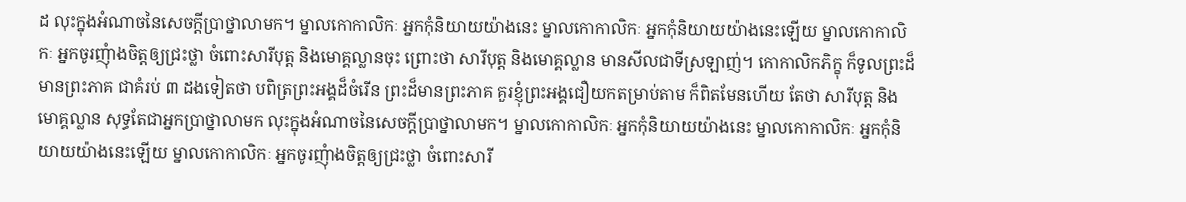ដ លុះក្នុងអំណាចនៃសេចក្តីប្រាថ្នាលាមក។ ម្នាលកោកាលិកៈ អ្នកកុំនិយាយយ៉ាងនេះ ម្នាលកោកាលិកៈ អ្នកកុំនិយាយយ៉ាងនេះឡើយ ម្នាលកោកាលិកៈ អ្នកចូរញុំាងចិត្តឲ្យជ្រះថ្លា ចំពោះសារីបុត្ត និងមោគ្គល្លានចុះ ព្រោះថា សារីបុត្ត និងមោគ្គល្លាន មានសីលជាទីស្រឡាញ់។ កោកាលិកភិក្ខុ ក៏ទូលព្រះដ៏មានព្រះភាគ ជាគំរប់ ៣ ដងទៀតថា បពិត្រព្រះអង្គដ៏ចំរើន ព្រះដ៏មានព្រះភាគ គួរខ្ញុំព្រះអង្គជឿយកតម្រាប់តាម ក៏ពិតមែនហើយ តែថា សារីបុត្ត និងមោគ្គល្លាន សុទ្ធតែជាអ្នកប្រាថ្នាលាមក លុះក្នុងអំណាចនៃសេចក្តីប្រាថ្នាលាមក។ ម្នាលកោកាលិកៈ អ្នកកុំនិយាយយ៉ាងនេះ ម្នាលកោកាលិកៈ អ្នកកុំនិយាយយ៉ាងនេះឡើយ ម្នាលកោកាលិកៈ អ្នកចូរញុំាងចិត្តឲ្យជ្រះថ្លា ចំពោះសារី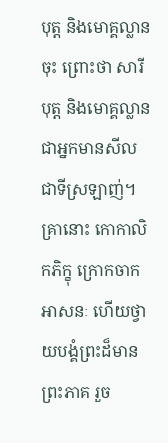បុត្ត និងមោគ្គល្លានចុះ ព្រោះថា សារីបុត្ត និងមោគ្គល្លាន ជាអ្នកមានសីលជាទីស្រឡាញ់។ គ្រានោះ កោកាលិកភិក្ខុ ក្រោកចាកអាសនៈ ហើយថ្វាយបង្គំព្រះដ៏មានព្រះភាគ រួច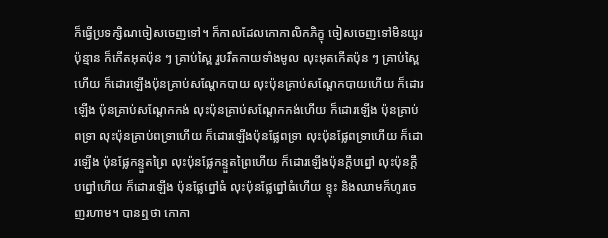ក៏ធ្វើប្រទក្សិណចៀសចេញទៅ។ ក៏កាលដែលកោកាលិកភិក្ខុ ចៀសចេញទៅមិនយូរប៉ុន្មាន ក៏កើតអុតប៉ុន ៗ គ្រាប់ស្ពៃ រួបរឹតកាយទាំងមូល លុះអុតកើតប៉ុន ៗ គ្រាប់ស្ពៃហើយ ក៏ដោរឡើងប៉ុនគ្រាប់សណ្តែកបាយ លុះប៉ុនគ្រាប់សណ្តែកបាយហើយ ក៏ដោរឡើង ប៉ុនគ្រាប់សណ្តែកកង់ លុះប៉ុនគ្រាប់សណ្តែកកង់ហើយ ក៏ដោរឡើង ប៉ុនគ្រាប់ពទ្រា លុះប៉ុនគ្រាប់ពទ្រាហើយ ក៏ដោរឡើងប៉ុនផ្លែពទ្រា លុះប៉ុនផ្លែពទ្រាហើយ ក៏ដោរឡើង ប៉ុនផ្លែកន្ទួតព្រៃ លុះប៉ុនផ្លែកន្ទួតព្រៃហើយ ក៏ដោរឡើងប៉ុនក្តឹបព្នៅ លុះប៉ុនក្តឹបព្នៅហើយ ក៏ដោរឡើង ប៉ុនផ្លែព្នៅធំ លុះប៉ុនផ្លែព្នៅធំហើយ ខ្ទុះ និងឈាមក៏ហូរចេញរហាម។ បានឮថា កោកា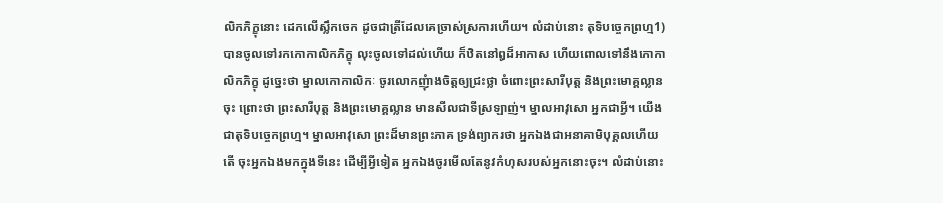លិកភិក្ខុនោះ ដេកលើស្លឹកចេក ដូចជាត្រីដែលគេច្រាស់ស្រការហើយ។ លំដាប់នោះ តុទិបច្ចេកព្រហ្ម1) បានចូលទៅរកកោកាលិកភិក្ខុ លុះចូលទៅដល់ហើយ ក៏ឋិតនៅឰដ៏អាកាស ហើយពោលទៅនឹងកោកាលិកភិក្ខុ ដូច្នេះថា ម្នាលកោកាលិកៈ ចូរលោកញុំាងចិត្តឲ្យជ្រះថ្លា ចំពោះព្រះសារីបុត្ត និងព្រះមោគ្គល្លានចុះ ព្រោះថា ព្រះសារីបុត្ត និងព្រះមោគ្គល្លាន មានសីលជាទីស្រឡាញ់។ ម្នាលអាវុសោ អ្នកជាអ្វី។ យើងជាតុទិបច្ចេកព្រហ្ម។ ម្នាលអាវុសោ ព្រះដ៏មានព្រះភាគ ទ្រង់ព្យាករថា អ្នកឯងជាអនាគាមិបុគ្គលហើយតើ ចុះអ្នកឯងមកក្នុងទីនេះ ដើម្បីអ្វីទៀត អ្នកឯងចូរមើលតែនូវកំហុសរបស់អ្នកនោះចុះ។ លំដាប់នោះ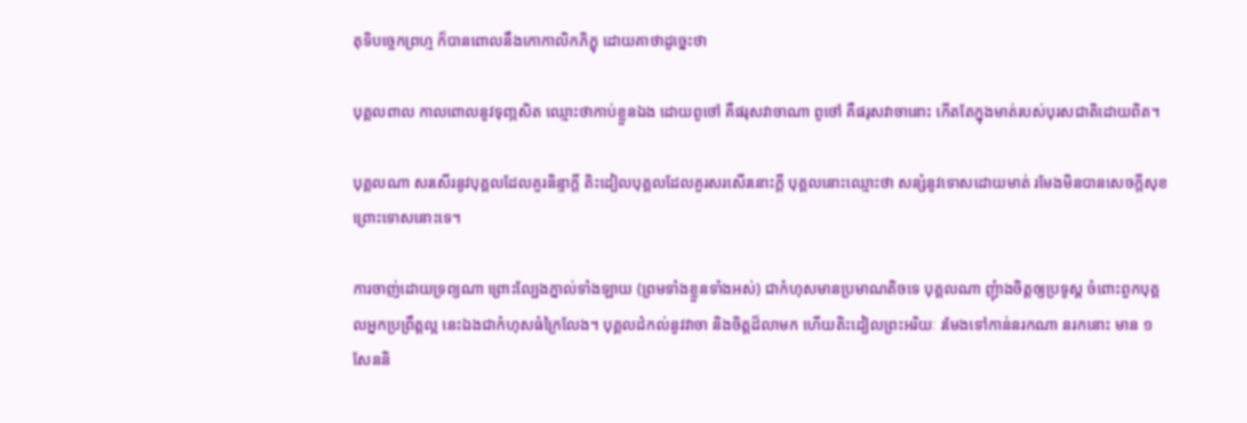តុទិបច្ចេកព្រហ្ម ក៏បានពោលនឹងកោកាលិកភិក្ខុ ដោយគាថាដូច្នេះថា

បុគ្គលពាល កាលពោលនូវទុញ្ភសិត ឈ្មោះថាកាប់ខ្លួនឯង ដោយពូថៅ គឺផរុសវាចាណា ពូថៅ គឺផរុសវាចានោះ កើតតែក្នុងមាត់របស់បុរសជាតិដោយពិត។

បុគ្គលណា សរសើរនូវបុគ្គលដែលគួរនិន្ទាក្តី តិះដៀលបុគ្គលដែលគួរសរសើរនោះក្តី បុគ្គលនោះឈ្មោះថា សន្សំនូវទោសដោយមាត់ រមែងមិនបានសេចក្តីសុខ ព្រោះទោសនោះទេ។

ការចាញ់ដោយទ្រព្យណា ព្រោះល្បែងភ្នាល់ទាំងឡាយ (ព្រមទាំងខ្លួនទាំងអស់) ជាកំហុសមានប្រមាណតិចទេ បុគ្គលណា ញុំាងចិត្តឲ្យប្រទូស្ត ចំពោះពួកបុគ្គលអ្នកប្រព្រឹត្តល្អ នេះឯងជាកំហុសធំក្រៃលែង។ បុគ្គលដំកល់នូវវាចា និងចិត្តដ៏លាមក ហើយតិះដៀលព្រះអរិយៈ រមែងទៅកាន់នរកណា នរកនោះ មាន ១ សែននិ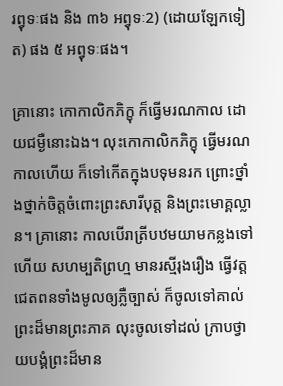រព្វុទៈផង និង ៣៦ អព្វុទៈ2) (ដោយឡែកទៀត) ផង ៥ អព្វុទៈផង។

គ្រានោះ កោកាលិកភិក្ខុ ក៏ធ្វើមរណកាល ដោយជម្ងឺនោះឯង។ លុះកោកាលិកភិក្ខុ ធ្វើមរណកាលហើយ ក៏ទៅកើតក្នុងបទុមនរក ព្រោះថ្នាំងថ្នាក់ចិត្តចំពោះព្រះសារីបុត្ត និងព្រះមោគ្គល្លាន។ គ្រានោះ កាលបើរាត្រីបឋមយាមកន្លងទៅហើយ សហម្បតិព្រហ្ម មានរស្មីរុងរឿង ធ្វើវត្តជេតពនទាំងមូលឲ្យភ្លឺច្បាស់ ក៏ចូលទៅគាល់ព្រះដ៏មានព្រះភាគ លុះចូលទៅដល់ ក្រាបថ្វាយបង្គំព្រះដ៏មាន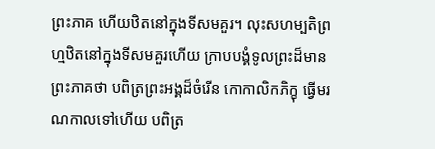ព្រះភាគ ហើយឋិតនៅក្នុងទីសមគួរ។ លុះសហម្បតិព្រហ្មឋិតនៅក្នុងទីសមគួរហើយ ក្រាបបង្គំទូលព្រះដ៏មានព្រះភាគថា បពិត្រព្រះអង្គដ៏ចំរើន កោកាលិកភិក្ខុ ធ្វើមរណកាលទៅហើយ បពិត្រ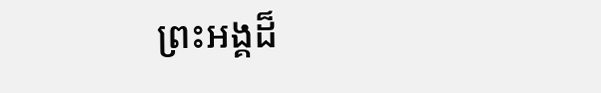ព្រះអង្គដ៏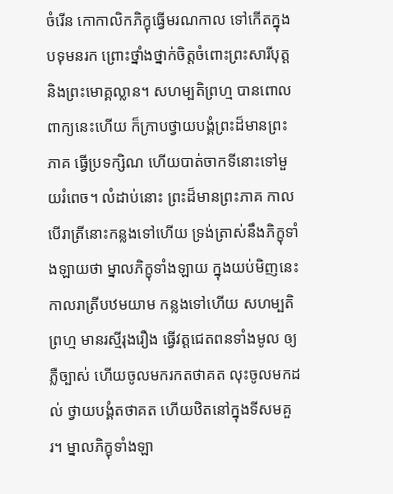ចំរើន កោកាលិកភិក្ខុធ្វើមរណកាល ទៅកើតក្នុងបទុមនរក ព្រោះថ្នាំងថ្នាក់ចិត្តចំពោះព្រះសារីបុត្ត និងព្រះមោគ្គល្លាន។ សហម្បតិព្រហ្ម បានពោលពាក្យនេះហើយ ក៏ក្រាបថ្វាយបង្គំព្រះដ៏មានព្រះភាគ ធ្វើប្រទក្សិណ ហើយបាត់ចាកទីនោះទៅមួយរំពេច។ លំដាប់នោះ ព្រះដ៏មានព្រះភាគ កាលបើរាត្រីនោះកន្លងទៅហើយ ទ្រង់ត្រាស់នឹងភិក្ខុទាំងឡាយថា ម្នាលភិក្ខុទាំងឡាយ ក្នុងយប់មិញនេះ កាលរាត្រីបឋមយាម កន្លងទៅហើយ សហម្បតិព្រហ្ម មានរស្មីរុងរឿង ធ្វើវត្តជេតពនទាំងមូល ឲ្យភ្លឺច្បាស់ ហើយចូលមករកតថាគត លុះចូលមកដល់ ថ្វាយបង្គំតថាគត ហើយឋិតនៅក្នុងទីសមគួរ។ ម្នាលភិក្ខុទាំងឡា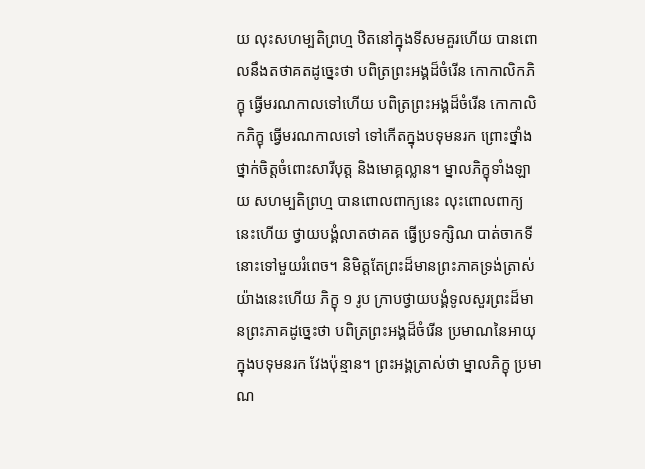យ លុះសហម្បតិព្រហ្ម ឋិតនៅក្នុងទីសមគួរហើយ បានពោលនឹងតថាគតដូច្នេះថា បពិត្រព្រះអង្គដ៏ចំរើន កោកាលិកភិក្ខុ ធ្វើមរណកាលទៅហើយ បពិត្រព្រះអង្គដ៏ចំរើន កោកាលិកភិក្ខុ ធ្វើមរណកាលទៅ ទៅកើតក្នុងបទុមនរក ព្រោះថ្នាំងថ្នាក់ចិត្តចំពោះសារីបុត្ត និងមោគ្គល្លាន។ ម្នាលភិក្ខុទាំងឡាយ សហម្បតិព្រហ្ម បានពោលពាក្យនេះ លុះពោលពាក្យនេះហើយ ថ្វាយបង្គំលាតថាគត ធ្វើប្រទក្សិណ បាត់ចាកទីនោះទៅមួយរំពេច។ និមិត្តតែព្រះដ៏មានព្រះភាគទ្រង់ត្រាស់យ៉ាងនេះហើយ ភិក្ខុ ១ រូប ក្រាបថ្វាយបង្គំទូលសួរព្រះដ៏មានព្រះភាគដូច្នេះថា បពិត្រព្រះអង្គដ៏ចំរើន ប្រមាណនៃអាយុ ក្នុងបទុមនរក វែងប៉ុន្មាន។ ព្រះអង្គត្រាស់ថា ម្នាលភិក្ខុ ប្រមាណ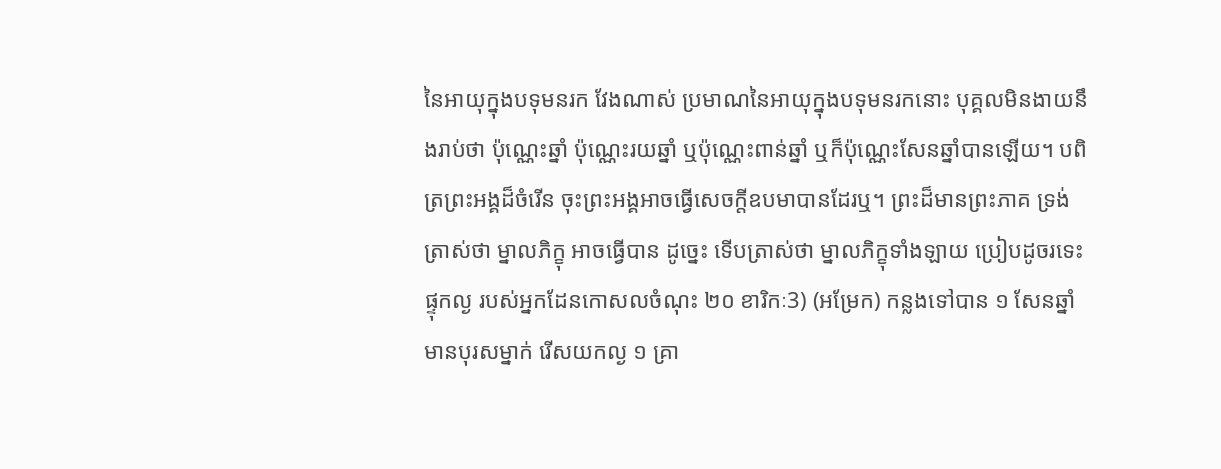នៃអាយុក្នុងបទុមនរក វែងណាស់ ប្រមាណនៃអាយុក្នុងបទុមនរកនោះ បុគ្គលមិនងាយនឹងរាប់ថា ប៉ុណ្ណេះឆ្នាំ ប៉ុណ្ណេះរយឆ្នាំ ឬប៉ុណ្ណេះពាន់ឆ្នាំ ឬក៏ប៉ុណ្ណេះសែនឆ្នាំបានឡើយ។ បពិត្រព្រះអង្គដ៏ចំរើន ចុះព្រះអង្គអាចធ្វើសេចក្តីឧបមាបានដែរឬ។ ព្រះដ៏មានព្រះភាគ ទ្រង់ត្រាស់ថា ម្នាលភិក្ខុ អាចធ្វើបាន ដូច្នេះ ទើបត្រាស់ថា ម្នាលភិក្ខុទាំងឡាយ ប្រៀបដូចរទេះផ្ទុកល្ង របស់អ្នកដែនកោសលចំណុះ ២០ ខារិកៈ3) (អម្រែក) កន្លងទៅបាន ១ សែនឆ្នាំ មានបុរសម្នាក់ រើសយកល្ង ១ គ្រា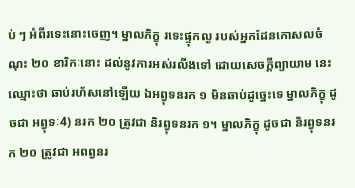ប់ ៗ អំពីរទេះនោះចេញ។ ម្នាលភិក្ខុ រទេះផ្ទុកល្ង របស់អ្នកដែនកោសលចំណុះ ២០ ខារិកៈនោះ ដល់នូវការអស់រលីងទៅ ដោយសេចក្តីព្យាយាម នេះឈ្មោះថា ឆាប់រហ័សនៅឡើយ ឯអព្វុទនរក ១ មិនឆាប់ដូច្នេះទេ ម្នាលភិក្ខុ ដូចជា អព្វុទៈ4) នរក ២០ ត្រូវជា និរព្វុទនរក ១។ ម្នាលភិក្ខុ ដូចជា និរព្វុទនរក ២០ ត្រូវជា អពព្វនរ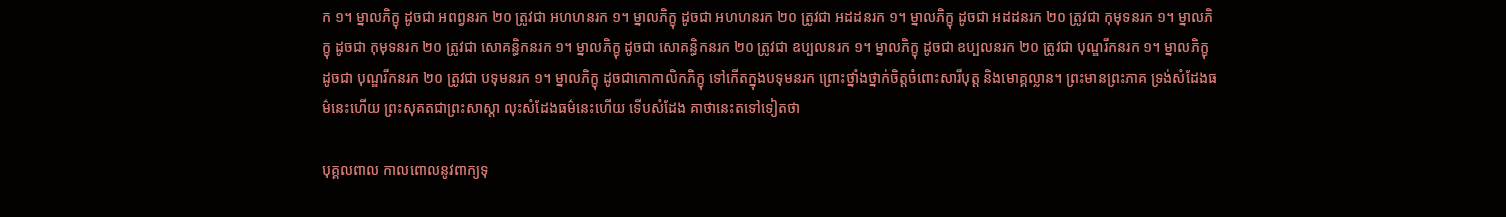ក ១។ ម្នាលភិក្ខុ ដូចជា អពព្វនរក ២០ ត្រូវជា អហហនរក ១។ ម្នាលភិក្ខុ ដូចជា អហហនរក ២០ ត្រូវជា អដដនរក ១។ ម្នាលភិក្ខុ ដូចជា អដដនរក ២០ ត្រូវជា កុមុទនរក ១។ ម្នាលភិក្ខុ ដូចជា កុមុទនរក ២០ ត្រូវជា សោគន្ធិកនរក ១។ ម្នាលភិក្ខុ ដូចជា សោគន្ធិកនរក ២០ ត្រូវជា ឧប្បលនរក ១។ ម្នាលភិក្ខុ ដូចជា ឧប្បលនរក ២០ ត្រូវជា បុណ្ឌរីកនរក ១។ ម្នាលភិក្ខុ ដូចជា បុណ្ឌរីកនរក ២០ ត្រូវជា បទុមនរក ១។ ម្នាលភិក្ខុ ដូចជាកោកាលិកភិក្ខុ ទៅកើតក្នុងបទុមនរក ព្រោះថ្នាំងថ្នាក់ចិត្តចំពោះសារីបុត្ត និងមោគ្គល្លាន។ ព្រះមានព្រះភាគ ទ្រង់សំដែងធម៌នេះហើយ ព្រះសុគតជាព្រះសាស្តា លុះសំដែងធម៌នេះហើយ ទើបសំដែង គាថានេះតទៅទៀតថា

បុគ្គលពាល កាលពោលនូវពាក្យទុ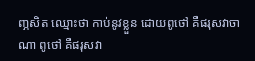ញ្ភសិត ឈ្មោះថា កាប់នូវខ្លួន ដោយពូថៅ គឺផរុសវាចាណា ពូថៅ គឺផរុសវា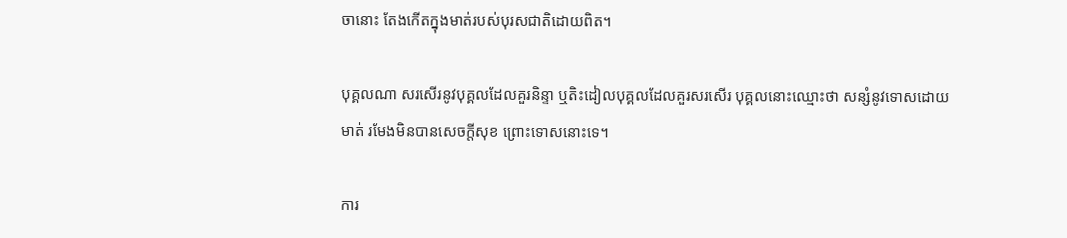ចានោះ តែងកើតក្នុងមាត់របស់បុរសជាតិដោយពិត។

បុគ្គលណា សរសើរនូវបុគ្គលដែលគួរនិន្ទា ឬតិះដៀលបុគ្គលដែលគួរសរសើរ បុគ្គលនោះឈ្មោះថា សន្សំនូវទោសដោយមាត់ រមែងមិនបានសេចក្តីសុខ ព្រោះទោសនោះទេ។

ការ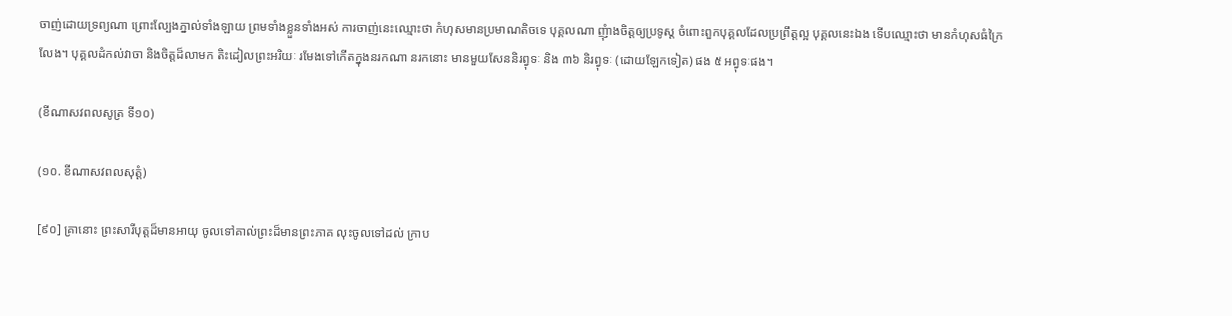ចាញ់ដោយទ្រព្យណា ព្រោះល្បែងភ្នាល់ទាំងឡាយ ព្រមទាំងខ្លួនទាំងអស់ ការចាញ់នេះឈ្មោះថា កំហុសមានប្រមាណតិចទេ បុគ្គលណា ញុំាងចិត្តឲ្យប្រទូស្ត ចំពោះពួកបុគ្គលដែលប្រព្រឹត្តល្អ បុគ្គលនេះឯង ទើបឈ្មោះថា មានកំហុសធំក្រៃលែង។ បុគ្គលដំកល់វាចា និងចិត្តដ៏លាមក តិះដៀលព្រះអរិយៈ រមែងទៅកើតក្នុងនរកណា នរកនោះ មានមួយសែននិរព្វុទៈ និង ៣៦ និរព្វុទៈ (ដោយឡែកទៀត) ផង ៥ អព្វុទៈផង។

(ខីណាសវពលសូត្រ ទី១០)

(១០. ខីណាសវពលសុត្តំ)

[៩០] គ្រានោះ ព្រះសារីបុត្តដ៏មានអាយុ ចូលទៅគាល់ព្រះដ៏មានព្រះភាគ លុះចូលទៅដល់ ក្រាប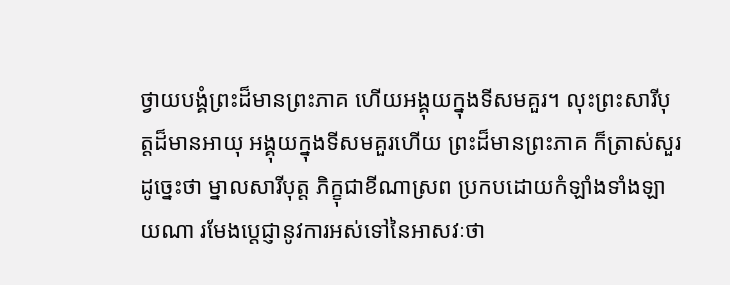ថ្វាយបង្គំព្រះដ៏មានព្រះភាគ ហើយអង្គុយក្នុងទីសមគួរ។ លុះព្រះសារីបុត្តដ៏មានអាយុ អង្គុយក្នុងទីសមគួរហើយ ព្រះដ៏មានព្រះភាគ ក៏ត្រាស់សួរដូច្នេះថា ម្នាលសារីបុត្ត ភិក្ខុជាខីណាស្រព ប្រកបដោយកំឡាំងទាំងឡាយណា រមែងប្តេជ្ញានូវការអស់ទៅនៃអាសវៈថា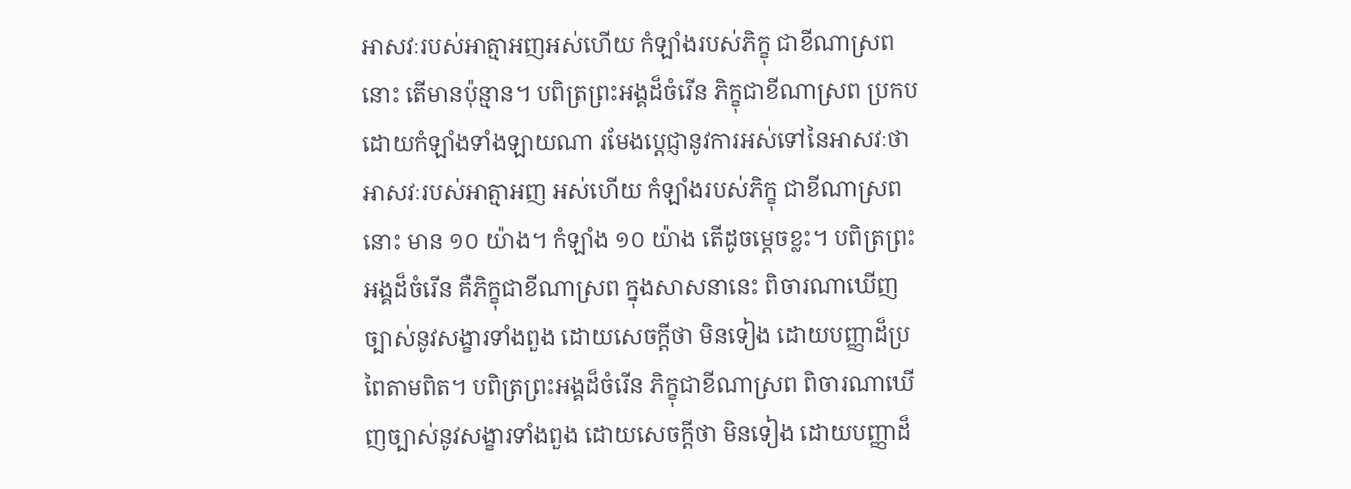អាសវៈរបស់អាត្មាអញអស់ហើយ កំឡាំងរបស់ភិក្ខុ ជាខីណាស្រពនោះ តើមានប៉ុន្មាន។ បពិត្រព្រះអង្គដ៏ចំរើន ភិក្ខុជាខីណាស្រព ប្រកបដោយកំឡាំងទាំងឡាយណា រមែងប្តេជ្ញានូវការអស់ទៅនៃអាសវៈថា អាសវៈរបស់អាត្មាអញ អស់ហើយ កំឡាំងរបស់ភិក្ខុ ជាខីណាស្រពនោះ មាន ១០ យ៉ាង។ កំឡាំង ១០ យ៉ាង តើដូចម្តេចខ្លះ។ បពិត្រព្រះអង្គដ៏ចំរើន គឺភិក្ខុជាខីណាស្រព ក្នុងសាសនានេះ ពិចារណាឃើញច្បាស់នូវសង្ខារទាំងពួង ដោយសេចក្តីថា មិនទៀង ដោយបញ្ញាដ៏ប្រពៃតាមពិត។ បពិត្រព្រះអង្គដ៏ចំរើន ភិក្ខុជាខីណាស្រព ពិចារណាឃើញច្បាស់នូវសង្ខារទាំងពួង ដោយសេចក្តីថា មិនទៀង ដោយបញ្ញាដ៏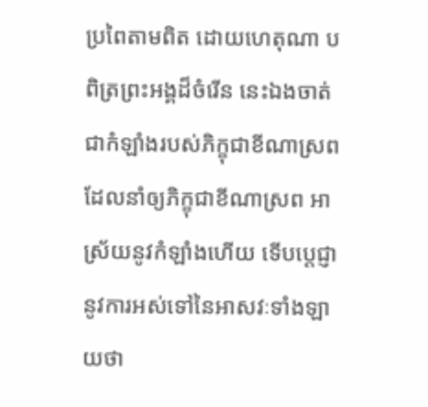ប្រពៃតាមពិត ដោយហេតុណា បពិត្រព្រះអង្គដ៏ចំរើន នេះឯងចាត់ជាកំឡាំងរបស់ភិក្ខុជាខីណាស្រព ដែលនាំឲ្យភិក្ខុជាខីណាស្រព អាស្រ័យនូវកំឡាំងហើយ ទើបប្តេជ្ញា នូវការអស់ទៅនៃអាសវៈទាំងឡាយថា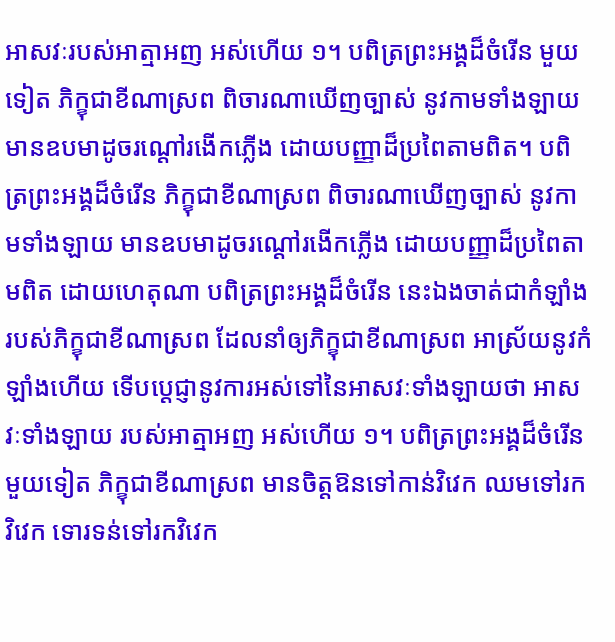អាសវៈរបស់អាត្មាអញ អស់ហើយ ១។ បពិត្រព្រះអង្គដ៏ចំរើន មួយទៀត ភិក្ខុជាខីណាស្រព ពិចារណាឃើញច្បាស់ នូវកាមទាំងឡាយ មានឧបមាដូចរណ្តៅរងើកភ្លើង ដោយបញ្ញាដ៏ប្រពៃតាមពិត។ បពិត្រព្រះអង្គដ៏ចំរើន ភិក្ខុជាខីណាស្រព ពិចារណាឃើញច្បាស់ នូវកាមទាំងឡាយ មានឧបមាដូចរណ្តៅរងើកភ្លើង ដោយបញ្ញាដ៏ប្រពៃតាមពិត ដោយហេតុណា បពិត្រព្រះអង្គដ៏ចំរើន នេះឯងចាត់ជាកំឡាំងរបស់ភិក្ខុជាខីណាស្រព ដែលនាំឲ្យភិក្ខុជាខីណាស្រព អាស្រ័យនូវកំឡាំងហើយ ទើបប្តេជ្ញានូវការអស់ទៅនៃអាសវៈទាំងឡាយថា អាសវៈទាំងឡាយ របស់អាត្មាអញ អស់ហើយ ១។ បពិត្រព្រះអង្គដ៏ចំរើន មួយទៀត ភិក្ខុជាខីណាស្រព មានចិត្តឱនទៅកាន់វិវេក ឈមទៅរកវិវេក ទោរទន់ទៅរកវិវេក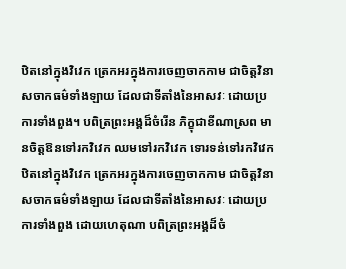ឋិតនៅក្នុងវិវេក ត្រេកអរក្នុងការចេញចាកកាម ជាចិត្តវិនាសចាកធម៌ទាំងឡាយ ដែលជាទីតាំងនៃអាសវៈ ដោយប្រការទាំងពួង។ បពិត្រព្រះអង្គដ៏ចំរើន ភិក្ខុជាខីណាស្រព មានចិត្តឱនទៅរកវិវេក ឈមទៅរកវិវេក ទោរទន់ទៅរកវិវេក ឋិតនៅក្នុងវិវេក ត្រេកអរក្នុងការចេញចាកកាម ជាចិត្តវិនាសចាកធម៌ទាំងឡាយ ដែលជាទីតាំងនៃអាសវៈ ដោយប្រការទាំងពួង ដោយហេតុណា បពិត្រព្រះអង្គដ៏ចំ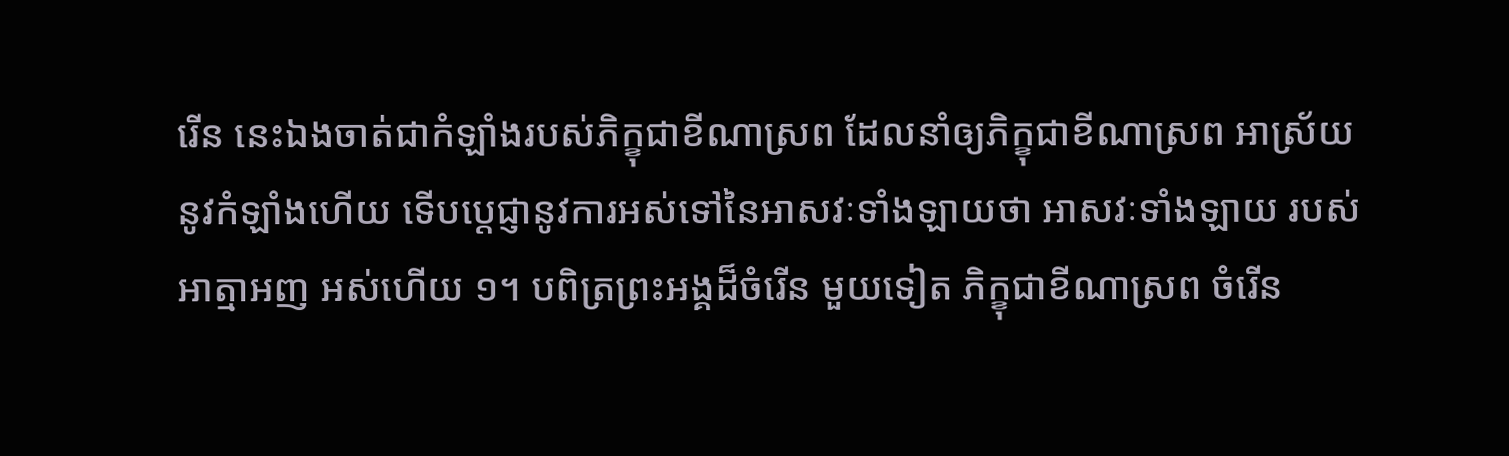រើន នេះឯងចាត់ជាកំឡាំងរបស់ភិក្ខុជាខីណាស្រព ដែលនាំឲ្យភិក្ខុជាខីណាស្រព អាស្រ័យនូវកំឡាំងហើយ ទើបប្តេជ្ញានូវការអស់ទៅនៃអាសវៈទាំងឡាយថា អាសវៈទាំងឡាយ របស់អាត្មាអញ អស់ហើយ ១។ បពិត្រព្រះអង្គដ៏ចំរើន មួយទៀត ភិក្ខុជាខីណាស្រព ចំរើន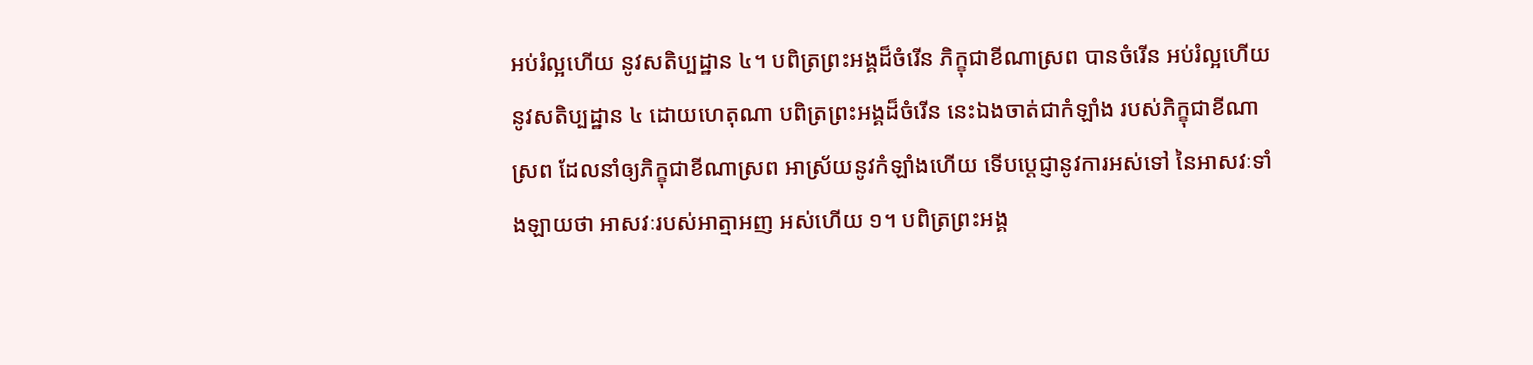អប់រំល្អហើយ នូវសតិប្បដ្ឋាន ៤។ បពិត្រព្រះអង្គដ៏ចំរើន ភិក្ខុជាខីណាស្រព បានចំរើន អប់រំល្អហើយ នូវសតិប្បដ្ឋាន ៤ ដោយហេតុណា បពិត្រព្រះអង្គដ៏ចំរើន នេះឯងចាត់ជាកំឡាំង របស់ភិក្ខុជាខីណាស្រព ដែលនាំឲ្យភិក្ខុជាខីណាស្រព អាស្រ័យនូវកំឡាំងហើយ ទើបប្តេជ្ញានូវការអស់ទៅ នៃអាសវៈទាំងឡាយថា អាសវៈរបស់អាត្មាអញ អស់ហើយ ១។ បពិត្រព្រះអង្គ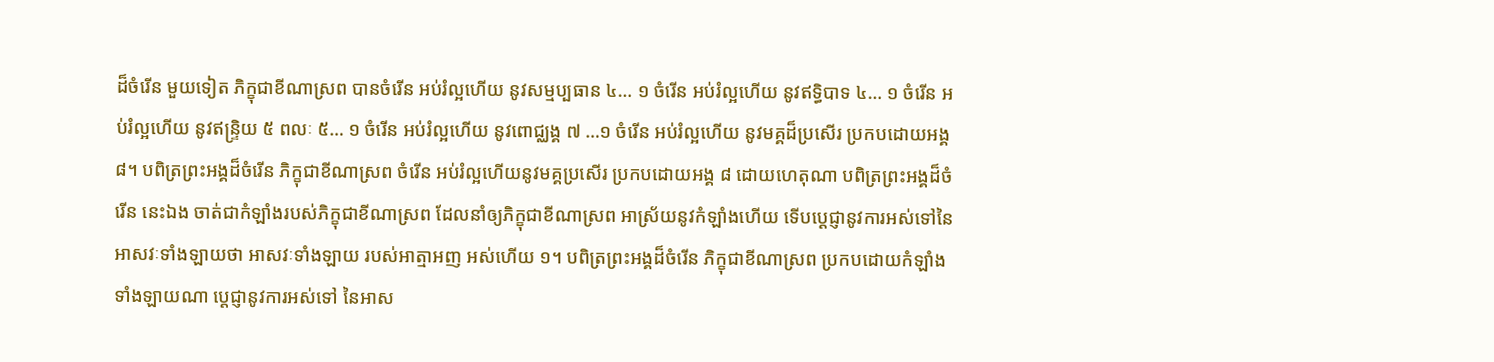ដ៏ចំរើន មួយទៀត ភិក្ខុជាខីណាស្រព បានចំរើន អប់រំល្អហើយ នូវសម្មប្បធាន ៤… ១ ចំរើន អប់រំល្អហើយ នូវឥទ្ធិបាទ ៤… ១ ចំរើន អប់រំល្អហើយ នូវឥន្រ្ទិយ ៥ ពលៈ ៥… ១ ចំរើន អប់រំល្អហើយ នូវពោជ្ឈង្គ ៧ …១ ចំរើន អប់រំល្អហើយ នូវមគ្គដ៏ប្រសើរ ប្រកបដោយអង្គ ៨។ បពិត្រព្រះអង្គដ៏ចំរើន ភិក្ខុជាខីណាស្រព ចំរើន អប់រំល្អហើយនូវមគ្គប្រសើរ ប្រកបដោយអង្គ ៨ ដោយហេតុណា បពិត្រព្រះអង្គដ៏ចំរើន នេះឯង ចាត់ជាកំឡាំងរបស់ភិក្ខុជាខីណាស្រព ដែលនាំឲ្យភិក្ខុជាខីណាស្រព អាស្រ័យនូវកំឡាំងហើយ ទើបប្តេជ្ញានូវការអស់ទៅនៃអាសវៈទាំងឡាយថា អាសវៈទាំងឡាយ របស់អាត្មាអញ អស់ហើយ ១។ បពិត្រព្រះអង្គដ៏ចំរើន ភិក្ខុជាខីណាស្រព ប្រកបដោយកំឡាំងទាំងឡាយណា ប្តេជ្ញានូវការអស់ទៅ នៃអាស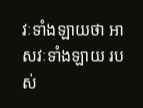វៈទាំងឡាយថា អាសវៈទាំងឡាយ របស់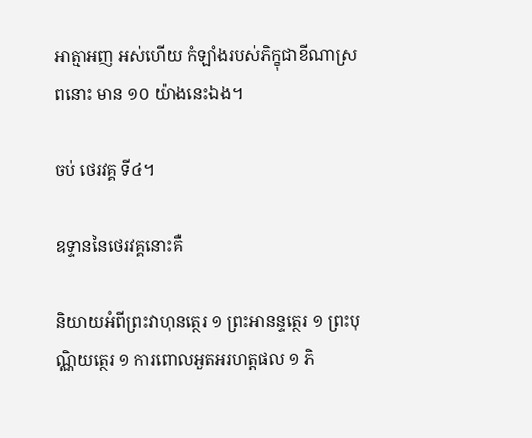អាត្មាអញ អស់ហើយ កំឡាំងរបស់ភិក្ខុជាខីណាស្រពនោះ មាន ១០ យ៉ាងនេះឯង។

ចប់ ថេរវគ្គ ទី៤។

ឧទ្ទាននៃថេរវគ្គនោះគឺ

និយាយអំពីព្រះវាហុនត្ថេរ ១ ព្រះអានន្ទត្ថេរ ១ ព្រះបុណ្ណិយត្ថេរ ១ ការពោលអួតអរហត្តផល ១ ភិ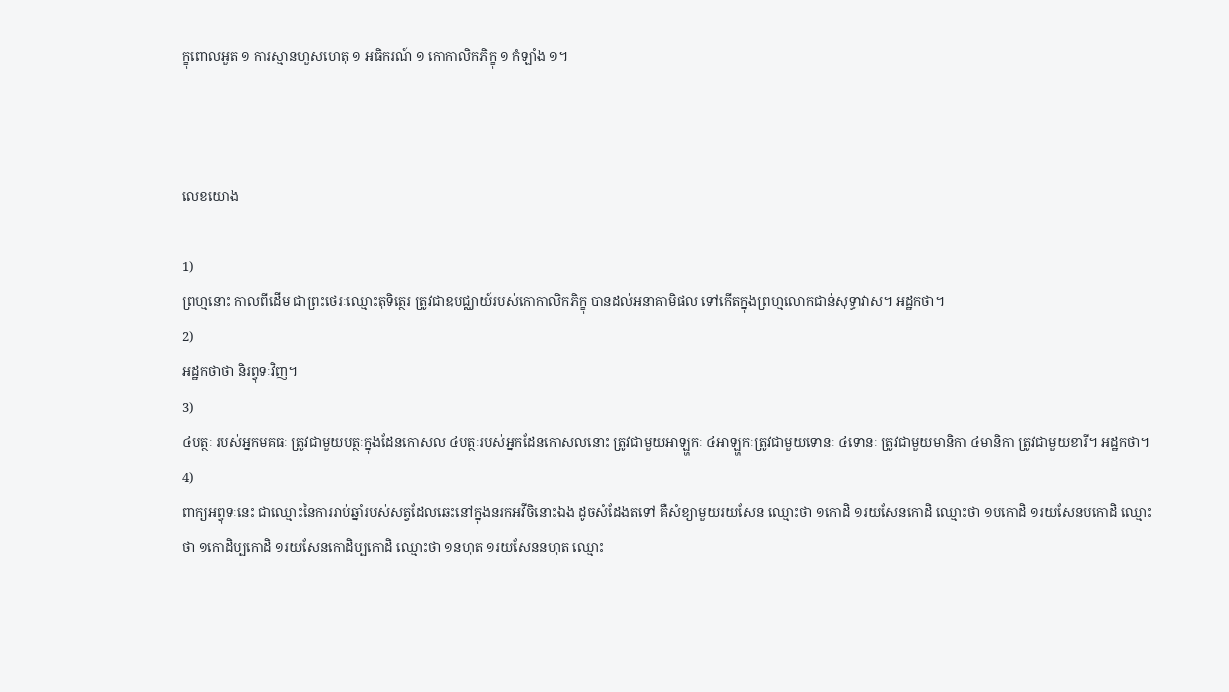ក្ខុពោលអួត ១ ការស្មានហួសហេតុ ១ អធិករណ៍ ១ កោកាលិកភិក្ខុ ១ កំឡាំង ១។



លេខយោង

1)
ព្រហ្មនោះ កាលពីដើម ជាព្រះថេរៈឈ្មោះតុទិត្ថេរ ត្រូវជាឧបជ្ឈាយ៍របស់កោកាលិកភិក្ខុ បានដល់អនាគាមិផល ទៅកើតក្នុងព្រហ្មលោកជាន់សុទ្ធាវាស។ អដ្ឋកថា។
2)
អដ្ឋកថាថា និរព្វុទៈវិញ។
3)
៤បត្ថៈ របស់អ្នកមគធៈ ត្រូវជាមួយបត្ថៈក្នុងដែនកោសល ៤បត្ថៈរបស់អ្នកដែនកោសលនោះ ត្រូវជាមួយអាឡ្ហកៈ ៤អាឡ្ហកៈត្រូវជាមួយទោនៈ ៤ទោនៈ ត្រូវជាមួយមានិកា ៤មានិកា ត្រូវជាមួយខារី។ អដ្ឋកថា។
4)
ពាក្យអព្វុទៈនេះ ជាឈ្មោះនៃការរាប់ឆ្នាំរបស់សត្វដែលឆេះនៅក្នុងនរកអវីចិនោះឯង ដូចសំដែងតទៅ គឺសំខ្យាមួយរយសែន ឈ្មោះថា ១កោដិ ១រយសែនកោដិ ឈ្មោះថា ១បកោដិ ១រយសែនបកោដិ ឈ្មោះថា ១កោដិប្បកោដិ ១រយសែនកោដិប្បកោដិ ឈ្មោះថា ១នហុត ១រយសែននហុត ឈ្មោះ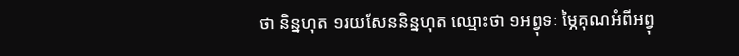ថា និន្នហុត ១រយសែននិន្នហុត ឈ្មោះថា ១អព្វុទៈ ម្ភៃគុណអំពីអព្វុ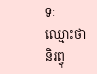ទៈ ឈ្មោះថា និរព្វុ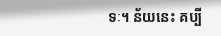ទៈ។ ន័យនេះ គប្បី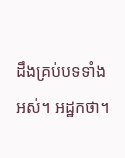ដឹងគ្រប់បទទាំងអស់។ អដ្ឋកថា។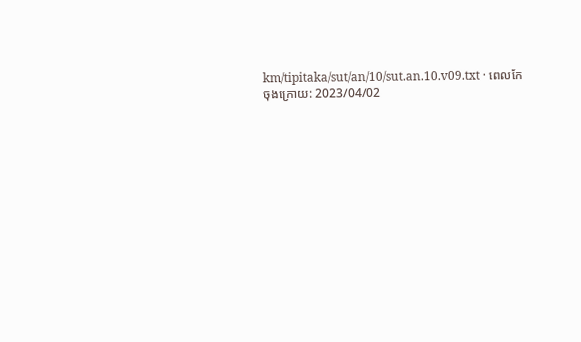km/tipitaka/sut/an/10/sut.an.10.v09.txt · ពេលកែចុងក្រោយ: 2023/04/02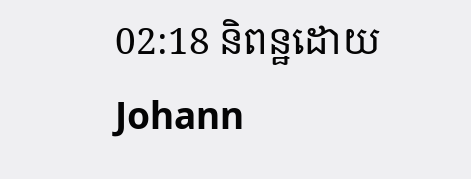02:18 និពន្ឋដោយ Johann